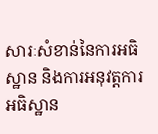សារៈសំខាន់នៃការអធិស្ឋាន និងការអនុវត្តការអធិស្ឋាន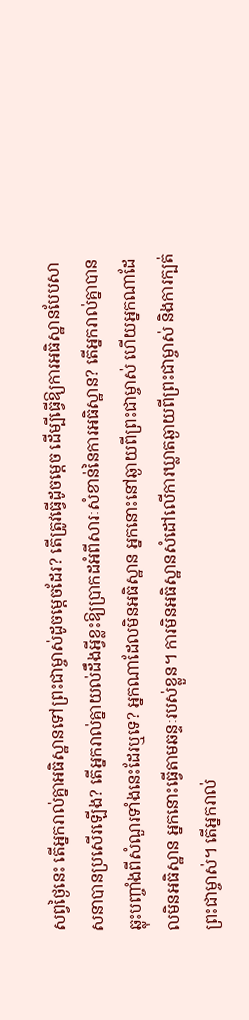សព្វថ្ងៃនេះ តើអ្នករាល់គ្នាអធិស្ឋានទៅព្រះជាម្ចាស់ដូចម្ដេចដែរ? តើត្រូវធ្វើដូចម្ដេច ដើម្បីធ្វើឱ្យការអធិស្ឋានបែបសាសនាបានប្រសើរឡើង? តើអ្នករាល់គ្នាយល់ដឹងអ្វីខ្លះឱ្យប្រាកដអំពីសារៈសំខាន់នៃការអធិស្ឋាន? តើអ្នករាល់គ្នាបានឆ្លុះបញ្ចាំងពីសំណួរទាំងនេះដែរឬទេ? អ្នកណាដែលមិនអធិស្ឋាន អ្នកនោះនៅឆ្ងាយពីព្រះជាម្ចាស់ ហើយអ្នកណាដែលមិនអធិស្ឋាន អ្នកនោះធ្វើតាមឆន្ទៈរបស់ខ្លួន។ ការមិនអធិស្ឋានសំដៅលើការឃ្លាតឆ្ងាយពីព្រះជាម្ចាស់ និងការក្បត់ព្រះជាម្ចាស់។ តើអ្នករាល់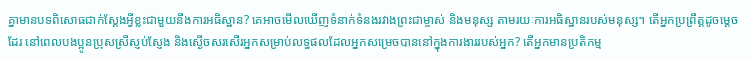គ្នាមានបទពិសោធជាក់ស្ដែងអ្វីខ្លះជាមួយនឹងការអធិស្ឋាន? គេអាចមើលឃើញទំនាក់ទំនងរវាងព្រះជាម្ចាស់ និងមនុស្ស តាមរយៈការអធិស្ឋានរបស់មនុស្ស។ តើអ្នកប្រព្រឹត្តដូចម្ដេចដែរ នៅពេលបងប្អូនប្រុសស្រីស្ញប់ស្ញែង និងស្ងើចសរសើរអ្នកសម្រាប់លទ្ធផលដែលអ្នកសម្រេចបាននៅក្នុងការងាររបស់អ្នក? តើអ្នកមានប្រតិកម្ម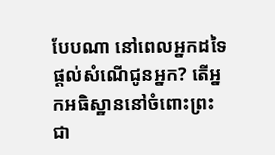បែបណា នៅពេលអ្នកដទៃផ្ដល់សំណើជូនអ្នក? តើអ្នកអធិស្ឋាននៅចំពោះព្រះជា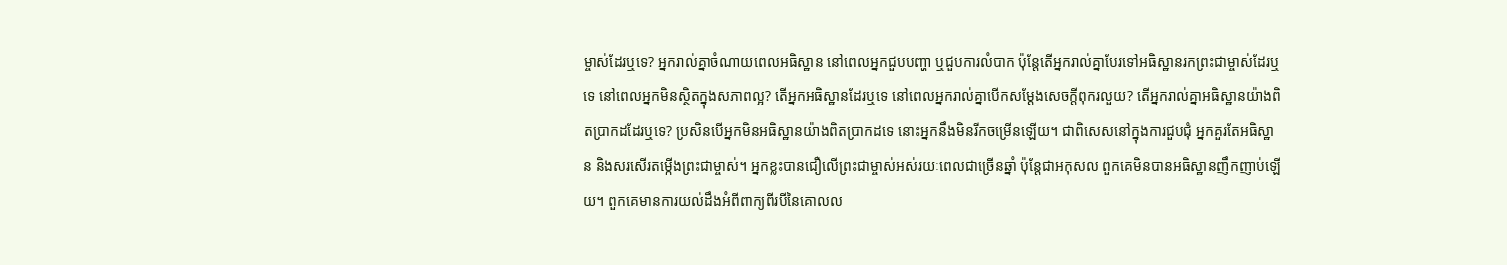ម្ចាស់ដែរឬទេ? អ្នករាល់គ្នាចំណាយពេលអធិស្ឋាន នៅពេលអ្នកជួបបញ្ហា ឬជួបការលំបាក ប៉ុន្តែតើអ្នករាល់គ្នាបែរទៅអធិស្ឋានរកព្រះជាម្ចាស់ដែរឬទេ នៅពេលអ្នកមិនស្ថិតក្នុងសភាពល្អ? តើអ្នកអធិស្ឋានដែរឬទេ នៅពេលអ្នករាល់គ្នាបើកសម្ដែងសេចក្តីពុករលួយ? តើអ្នករាល់គ្នាអធិស្ឋានយ៉ាងពិតប្រាកដដែរឬទេ? ប្រសិនបើអ្នកមិនអធិស្ឋានយ៉ាងពិតប្រាកដទេ នោះអ្នកនឹងមិនរីកចម្រើនឡើយ។ ជាពិសេសនៅក្នុងការជួបជុំ អ្នកគួរតែអធិស្ឋាន និងសរសើរតម្កើងព្រះជាម្ចាស់។ អ្នកខ្លះបានជឿលើព្រះជាម្ចាស់អស់រយៈពេលជាច្រើនឆ្នាំ ប៉ុន្តែជាអកុសល ពួកគេមិនបានអធិស្ឋានញឹកញាប់ឡើយ។ ពួកគេមានការយល់ដឹងអំពីពាក្យពីរបីនៃគោលល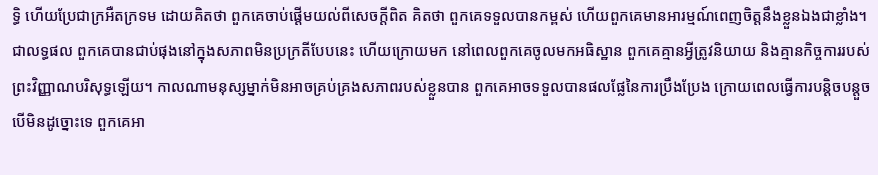ទ្ធិ ហើយប្រែជាក្រអឺតក្រទម ដោយគិតថា ពួកគេចាប់ផ្ដើមយល់ពីសេចក្តីពិត គិតថា ពួកគេទទួលបានកម្ពស់ ហើយពួកគេមានអារម្មណ៍ពេញចិត្តនឹងខ្លួនឯងជាខ្លាំង។ ជាលទ្ធផល ពួកគេបានជាប់ផុងនៅក្នុងសភាពមិនប្រក្រតីបែបនេះ ហើយក្រោយមក នៅពេលពួកគេចូលមកអធិស្ឋាន ពួកគេគ្មានអ្វីត្រូវនិយាយ និងគ្មានកិច្ចការរបស់ព្រះវិញ្ញាណបរិសុទ្ធឡើយ។ កាលណាមនុស្សម្នាក់មិនអាចគ្រប់គ្រងសភាពរបស់ខ្លួនបាន ពួកគេអាចទទួលបានផលផ្លែនៃការប្រឹងប្រែង ក្រោយពេលធ្វើការបន្តិចបន្តួច បើមិនដូច្នោះទេ ពួកគេអា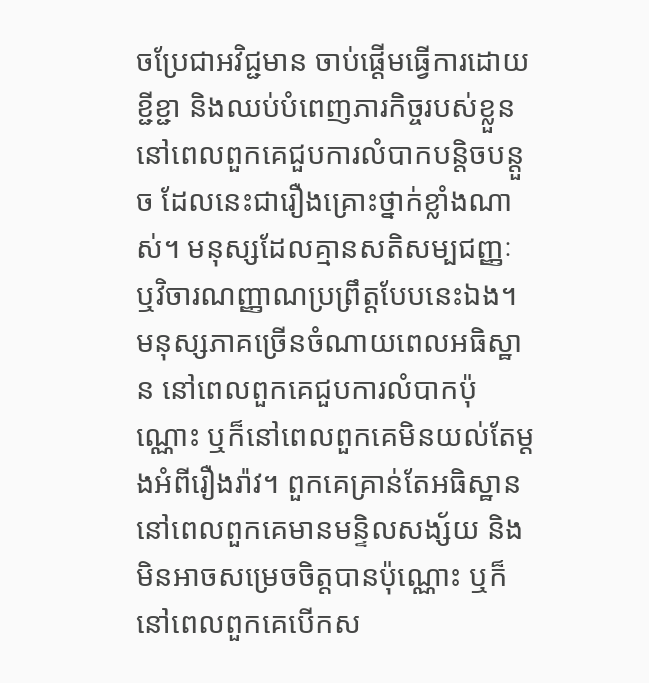ចប្រែជាអវិជ្ជមាន ចាប់ផ្ដើមធ្វើការដោយខ្ជីខ្ជា និងឈប់បំពេញភារកិច្ចរបស់ខ្លួន នៅពេលពួកគេជួបការលំបាកបន្តិចបន្តួច ដែលនេះជារឿងគ្រោះថ្នាក់ខ្លាំងណាស់។ មនុស្សដែលគ្មានសតិសម្បជញ្ញៈ ឬវិចារណញ្ញាណប្រព្រឹត្តបែបនេះឯង។ មនុស្សភាគច្រើនចំណាយពេលអធិស្ឋាន នៅពេលពួកគេជួបការលំបាកប៉ុណ្ណោះ ឬក៏នៅពេលពួកគេមិនយល់តែម្ដងអំពីរឿងរ៉ាវ។ ពួកគេគ្រាន់តែអធិស្ឋាន នៅពេលពួកគេមានមន្ទិលសង្ស័យ និងមិនអាចសម្រេចចិត្តបានប៉ុណ្ណោះ ឬក៏នៅពេលពួកគេបើកស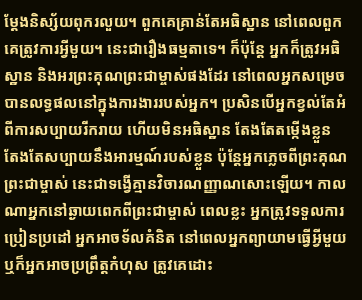ម្ដែងនិស្ស័យពុករលួយ។ ពួកគេគ្រាន់តែអធិស្ឋាន នៅពេលពួកគេត្រូវការអ្វីមួយ។ នេះជារឿងធម្មតាទេ។ ក៏ប៉ុន្តែ អ្នកក៏ត្រូវអធិស្ឋាន និងអរព្រះគុណព្រះជាម្ចាស់ផងដែរ នៅពេលអ្នកសម្រេចបានលទ្ធផលនៅក្នុងការងាររបស់អ្នក។ ប្រសិនបើអ្នកខ្វល់តែអំពីការសប្បាយរីករាយ ហើយមិនអធិស្ឋាន តែងតែតម្កើងខ្លួន តែងតែសប្បាយនឹងអារម្មណ៍របស់ខ្លួន ប៉ុន្តែអ្នកភ្លេចពីព្រះគុណព្រះជាម្ចាស់ នេះជាទង្វើគ្មានវិចារណញ្ញាណសោះឡើយ។ កាលណាអ្នកនៅឆ្ងាយពេកពីព្រះជាម្ចាស់ ពេលខ្លះ អ្នកត្រូវទទួលការប្រៀនប្រដៅ អ្នកអាចទ័លគំនិត នៅពេលអ្នកព្យាយាមធ្វើអ្វីមួយ ឬក៏អ្នកអាចប្រព្រឹត្តកំហុស ត្រូវគេដោះ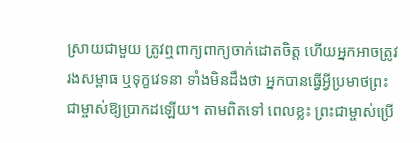ស្រាយជាមួយ ត្រូវឮពាក្យពាក្យចាក់ដោតចិត្ត ហើយអ្នកអាចត្រូវរងសម្ពាធ ឬទុក្ខវេទនា ទាំងមិនដឹងថា អ្នកបានធ្វើអ្វីប្រមាថព្រះជាម្ចាស់ឱ្យប្រាកដឡើយ។ តាមពិតទៅ ពេលខ្លះ ព្រះជាម្ចាស់ប្រើ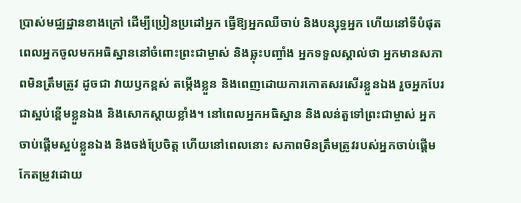ប្រាស់មជ្ឈដ្ឋានខាងក្រៅ ដើម្បីប្រៀនប្រដៅអ្នក ធ្វើឱ្យអ្នកឈឺចាប់ និងបន្សុទ្ធអ្នក ហើយនៅទីបំផុត ពេលអ្នកចូលមកអធិស្ឋាននៅចំពោះព្រះជាម្ចាស់ និងឆ្លុះបញ្ចាំង អ្នកទទួលស្គាល់ថា អ្នកមានសភាពមិនត្រឹមត្រូវ ដូចជា វាយឫកខ្ពស់ តម្កើងខ្លួន និងពេញដោយការកោតសរសើរខ្លួនឯង រួចអ្នកបែរជាស្អប់ខ្ពើមខ្លួនឯង និងសោកស្ដាយខ្លាំង។ នៅពេលអ្នកអធិស្ឋាន និងលន់តួទៅព្រះជាម្ចាស់ អ្នកចាប់ផ្ដើមស្អប់ខ្លួនឯង និងចង់ប្រែចិត្ត ហើយនៅពេលនោះ សភាពមិនត្រឹមត្រូវរបស់អ្នកចាប់ផ្ដើមកែតម្រូវដោយ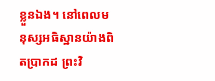ខ្លួនឯង។ នៅពេលមនុស្សអធិស្ឋានយ៉ាងពិតប្រាកដ ព្រះវិ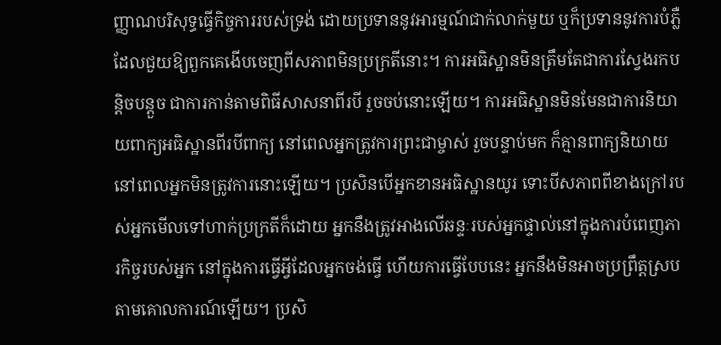ញ្ញាណបរិសុទ្ធធ្វើកិច្ចការរបស់ទ្រង់ ដោយប្រទាននូវអារម្មណ៍ជាក់លាក់មួយ ឬក៏ប្រទាននូវការបំភ្លឺ ដែលជួយឱ្យពួកគេងើបចេញពីសភាពមិនប្រក្រតីនោះ។ ការអធិស្ឋានមិនត្រឹមតែជាការស្វែងរកបន្តិចបន្តួច ជាការកាន់តាមពិធីសាសនាពីរបី រួចចប់នោះឡើយ។ ការអធិស្ឋានមិនមែនជាការនិយាយពាក្យអធិស្ឋានពីរបីពាក្យ នៅពេលអ្នកត្រូវការព្រះជាម្ចាស់ រួចបន្ទាប់មក ក៏គ្មានពាក្យនិយាយ នៅពេលអ្នកមិនត្រូវការនោះឡើយ។ ប្រសិនបើអ្នកខានអធិស្ឋានយូរ ទោះបីសភាពពីខាងក្រៅរបស់អ្នកមើលទៅហាក់ប្រក្រតីក៏ដោយ អ្នកនឹងត្រូវអាងលើឆន្ទៈរបស់អ្នកផ្ទាល់នៅក្នុងការបំពេញភារកិច្ចរបស់អ្នក នៅក្នុងការធ្វើអ្វីដែលអ្នកចង់ធ្វើ ហើយការធ្វើបែបនេះ អ្នកនឹងមិនអាចប្រព្រឹត្តស្របតាមគោលការណ៍ឡើយ។ ប្រសិ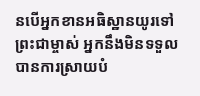នបើអ្នកខានអធិស្ឋានយូរទៅព្រះជាម្ចាស់ អ្នកនឹងមិនទទួលបានការស្រាយបំ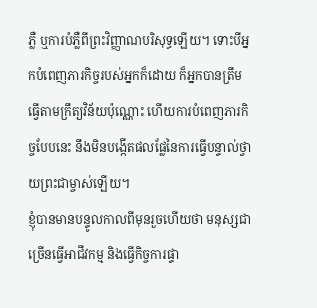ភ្លឺ ឬការបំភ្លឺពីព្រះវិញ្ញាណបរិសុទ្ធឡើយ។ ទោះបីអ្នកបំពេញភារកិច្ចរបស់អ្នកក៏ដោយ ក៏អ្នកបានត្រឹមធ្វើតាមក្រឹត្យវិន័យប៉ុណ្ណោះ ហើយការបំពេញភារកិច្ចបែបនេះ នឹងមិនបង្កើតផលផ្លែនៃការធ្វើបន្ទាល់ថ្វាយព្រះជាម្ចាស់ឡើយ។
ខ្ញុំបានមានបន្ទូលកាលពីមុនរួចហើយថា មនុស្សជាច្រើនធ្វើអាជីវកម្ម និងធ្វើកិច្ចការផ្ទា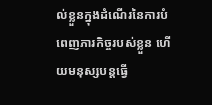ល់ខ្លួនក្នុងដំណើរនៃការបំពេញភារកិច្ចរបស់ខ្លួន ហើយមនុស្សបន្តធ្វើ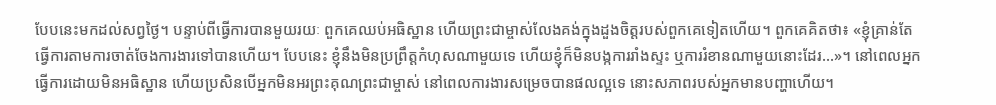បែបនេះមកដល់សព្វថ្ងៃ។ បន្ទាប់ពីធ្វើការបានមួយរយៈ ពួកគេឈប់អធិស្ឋាន ហើយព្រះជាម្ចាស់លែងគង់ក្នុងដួងចិត្តរបស់ពួកគេទៀតហើយ។ ពួកគេគិតថា៖ «ខ្ញុំគ្រាន់តែធ្វើការតាមការចាត់ចែងការងារទៅបានហើយ។ បែបនេះ ខ្ញុំនឹងមិនប្រព្រឹត្តកំហុសណាមួយទេ ហើយខ្ញុំក៏មិនបង្កការរាំងស្ទះ ឬការរំខានណាមួយនោះដែរ...»។ នៅពេលអ្នកធ្វើការដោយមិនអធិស្ឋាន ហើយប្រសិនបើអ្នកមិនអរព្រះគុណព្រះជាម្ចាស់ នៅពេលការងារសម្រេចបានផលល្អទេ នោះសភាពរបស់អ្នកមានបញ្ហាហើយ។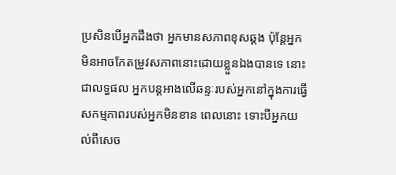ប្រសិនបើអ្នកដឹងថា អ្នកមានសភាពខុសឆ្គង ប៉ុន្តែអ្នកមិនអាចកែតម្រូវសភាពនោះដោយខ្លួនឯងបានទេ នោះជាលទ្ធផល អ្នកបន្តអាងលើឆន្ទៈរបស់អ្នកនៅក្នុងការធ្វើសកម្មភាពរបស់អ្នកមិនខាន ពេលនោះ ទោះបីអ្នកយល់ពីសេច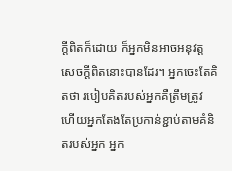ក្តីពិតក៏ដោយ ក៏អ្នកមិនអាចអនុវត្តសេចក្តីពិតនោះបានដែរ។ អ្នកចេះតែគិតថា របៀបគិតរបស់អ្នកគឺត្រឹមត្រូវ ហើយអ្នកតែងតែប្រកាន់ខ្ជាប់តាមគំនិតរបស់អ្នក អ្នក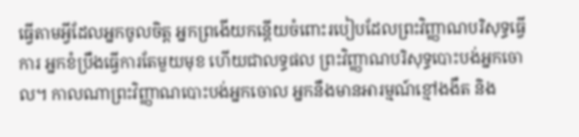ធ្វើតាមអ្វីដែលអ្នកចូលចិត្ត អ្នកព្រងើយកន្ដើយចំពោះរបៀបដែលព្រះវិញ្ញាណបរិសុទ្ធធ្វើការ អ្នកខំប្រឹងធ្វើការតែមួយមុខ ហើយជាលទ្ធផល ព្រះវិញ្ញាណបរិសុទ្ធបោះបង់អ្នកចោល។ កាលណាព្រះវិញ្ញាណបោះបង់អ្នកចោល អ្នកនឹងមានអារម្មណ៍ខ្មៅងងឹត និង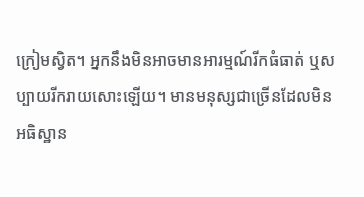ក្រៀមស្វិត។ អ្នកនឹងមិនអាចមានអារម្មណ៍រីកធំធាត់ ឬសប្បាយរីករាយសោះឡើយ។ មានមនុស្សជាច្រើនដែលមិនអធិស្ឋាន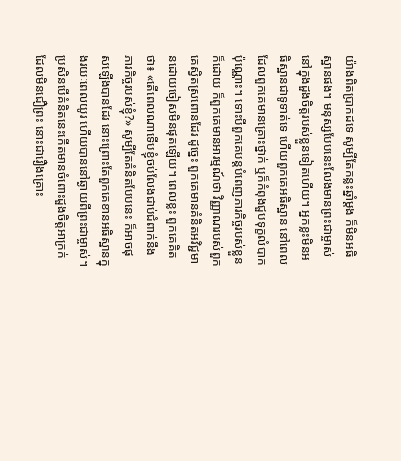យ៉ាងពិតប្រាកដទេ សូម្បីតែកន្លះឆ្នាំម្ដង ក៏មិនអធិស្ឋានផង។ មនុស្សបែបនេះលែងមានព្រះជាម្ចាស់នៅក្នុងដួងចិត្តរបស់ខ្លួនទៀតហើយ។ អ្នកខ្លះមិនអធិស្ឋានជាទូទាត់ទេ ហើយពួកគេអធិស្ឋាន នៅពេលដែលពួកគេមានគ្រោះថ្នាក់ ឬក៏កំពុងជួបទុក្ខលំបាកប៉ុណ្ណោះ។ ទោះបីពួកគេបន្តបំពេញភារកិច្ចរបស់ខ្លួនក៏ដោយ ក៏ពួកគេមានអារម្មណ៍ថា វិញ្ញាណរបស់ពួកគេស្វិតស្រពោនដែរ ដូច្នេះ ពួកគេមានគំនិតអវិជ្ជមានដោយចៀសមិនផុតឡើយ។ ពេលខ្លះ ពួកគេគិតថា៖ «តើពេលណាទើបខ្ញុំចប់លែងជាប់ជំពាក់នឹងភារកិច្ចរបស់ខ្ញុំ?» សូម្បីតែគំនិតបែបនេះ ក៏អាចផុសឡើងបានដែរ នោះព្រោះតែពួកគេខានអធិស្ឋានក្នុងរយៈពេលយូរ ហើយបាននៅឆ្ងាយពីព្រះជាម្ចាស់។ ប្រសិនបើគំនិតនេះកើតមានចំពោះដួងចិត្តអាក្រក់ដែលមិនជឿព្រះ នោះជារឿងគ្រោះ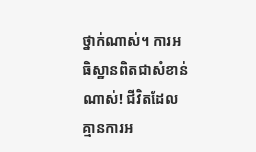ថ្នាក់ណាស់។ ការអធិស្ឋានពិតជាសំខាន់ណាស់! ជីវិតដែលគ្មានការអ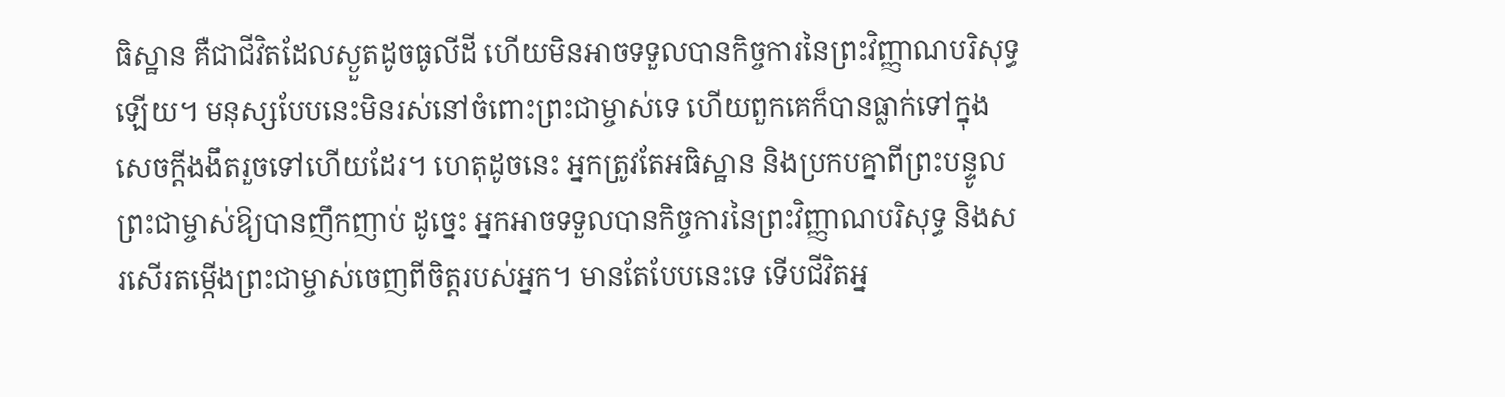ធិស្ឋាន គឺជាជីវិតដែលស្ងួតដូចធូលីដី ហើយមិនអាចទទួលបានកិច្ចការនៃព្រះវិញ្ញាណបរិសុទ្ធឡើយ។ មនុស្សបែបនេះមិនរស់នៅចំពោះព្រះជាម្ចាស់ទេ ហើយពួកគេក៏បានធ្លាក់ទៅក្នុងសេចក្តីងងឹតរួចទៅហើយដែរ។ ហេតុដូចនេះ អ្នកត្រូវតែអធិស្ឋាន និងប្រកបគ្នាពីព្រះបន្ទូលព្រះជាម្ចាស់ឱ្យបានញឹកញាប់ ដូច្នេះ អ្នកអាចទទួលបានកិច្ចការនៃព្រះវិញ្ញាណបរិសុទ្ធ និងសរសើរតម្កើងព្រះជាម្ចាស់ចេញពីចិត្តរបស់អ្នក។ មានតែបែបនេះទេ ទើបជីវិតអ្ន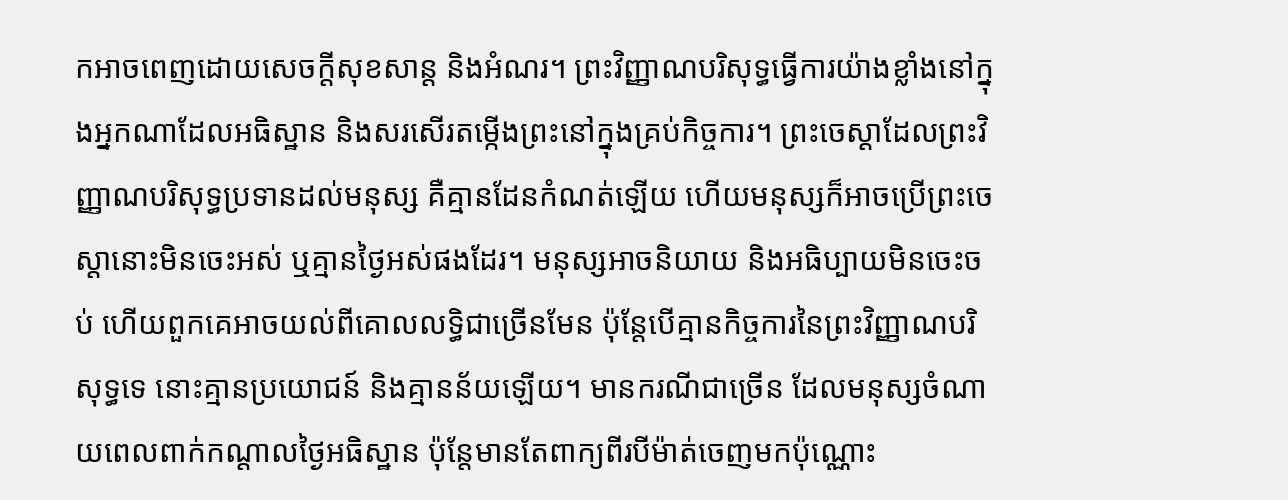កអាចពេញដោយសេចក្តីសុខសាន្ត និងអំណរ។ ព្រះវិញ្ញាណបរិសុទ្ធធ្វើការយ៉ាងខ្លាំងនៅក្នុងអ្នកណាដែលអធិស្ឋាន និងសរសើរតម្កើងព្រះនៅក្នុងគ្រប់កិច្ចការ។ ព្រះចេស្ដាដែលព្រះវិញ្ញាណបរិសុទ្ធប្រទានដល់មនុស្ស គឺគ្មានដែនកំណត់ឡើយ ហើយមនុស្សក៏អាចប្រើព្រះចេស្ដានោះមិនចេះអស់ ឬគ្មានថ្ងៃអស់ផងដែរ។ មនុស្សអាចនិយាយ និងអធិប្បាយមិនចេះចប់ ហើយពួកគេអាចយល់ពីគោលលទ្ធិជាច្រើនមែន ប៉ុន្តែបើគ្មានកិច្ចការនៃព្រះវិញ្ញាណបរិសុទ្ធទេ នោះគ្មានប្រយោជន៍ និងគ្មានន័យឡើយ។ មានករណីជាច្រើន ដែលមនុស្សចំណាយពេលពាក់កណ្ដាលថ្ងៃអធិស្ឋាន ប៉ុន្តែមានតែពាក្យពីរបីម៉ាត់ចេញមកប៉ុណ្ណោះ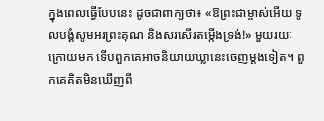ក្នុងពេលធ្វើបែបនេះ ដូចជាពាក្យថា៖ «ឱព្រះជាម្ចាស់អើយ ទូលបង្គំសូមអរព្រះគុណ និងសរសើរតម្កើងទ្រង់!» មួយរយៈក្រោយមក ទើបពួកគេអាចនិយាយឃ្លានេះចេញម្ដងទៀត។ ពួកគេគិតមិនឃើញពី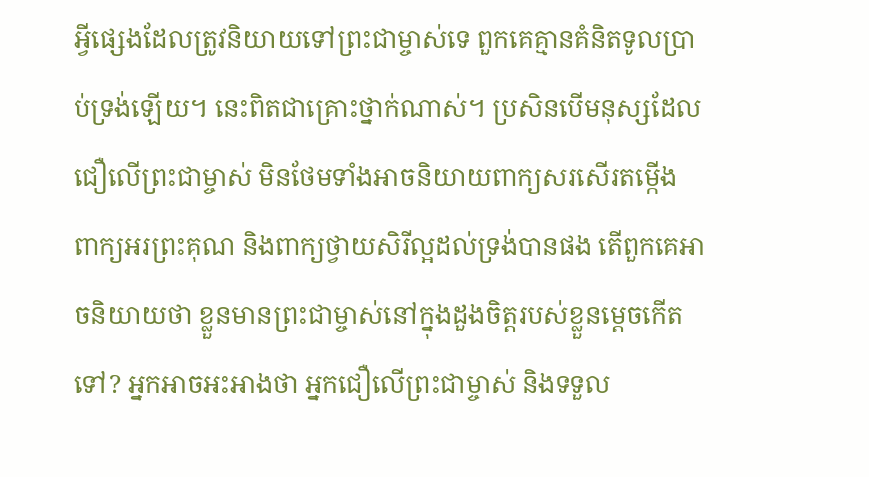អ្វីផ្សេងដែលត្រូវនិយាយទៅព្រះជាម្ចាស់ទេ ពួកគេគ្មានគំនិតទូលប្រាប់ទ្រង់ឡើយ។ នេះពិតជាគ្រោះថ្នាក់ណាស់។ ប្រសិនបើមនុស្សដែលជឿលើព្រះជាម្ចាស់ មិនថែមទាំងអាចនិយាយពាក្យសរសើរតម្កើង ពាក្យអរព្រះគុណ និងពាក្យថ្វាយសិរីល្អដល់ទ្រង់បានផង តើពួកគេអាចនិយាយថា ខ្លួនមានព្រះជាម្ចាស់នៅក្នុងដួងចិត្តរបស់ខ្លួនម្ដេចកើតទៅ? អ្នកអាចអះអាងថា អ្នកជឿលើព្រះជាម្ចាស់ និងទទួល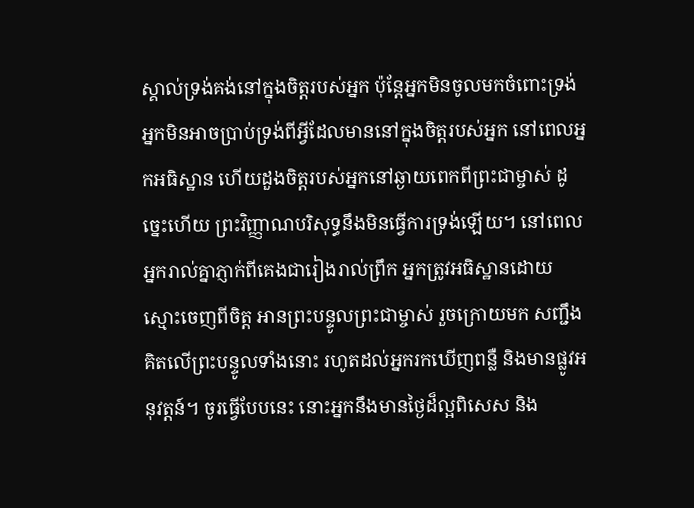ស្គាល់ទ្រង់គង់នៅក្នុងចិត្តរបស់អ្នក ប៉ុន្តែអ្នកមិនចូលមកចំពោះទ្រង់ អ្នកមិនអាចប្រាប់ទ្រង់ពីអ្វីដែលមាននៅក្នុងចិត្តរបស់អ្នក នៅពេលអ្នកអធិស្ឋាន ហើយដួងចិត្តរបស់អ្នកនៅឆ្ងាយពេកពីព្រះជាម្ចាស់ ដូច្នេះហើយ ព្រះវិញ្ញាណបរិសុទ្ធនឹងមិនធ្វើការទ្រង់ឡើយ។ នៅពេលអ្នករាល់គ្នាភ្ញាក់ពីគេងជារៀងរាល់ព្រឹក អ្នកត្រូវអធិស្ឋានដោយស្មោះចេញពីចិត្ត អានព្រះបន្ទូលព្រះជាម្ចាស់ រួចក្រោយមក សញ្ជឹងគិតលើព្រះបន្ទូលទាំងនោះ រហូតដល់អ្នករកឃើញពន្លឺ និងមានផ្លូវអនុវត្តន៍។ ចូរធ្វើបែបនេះ នោះអ្នកនឹងមានថ្ងៃដ៏ល្អពិសេស និង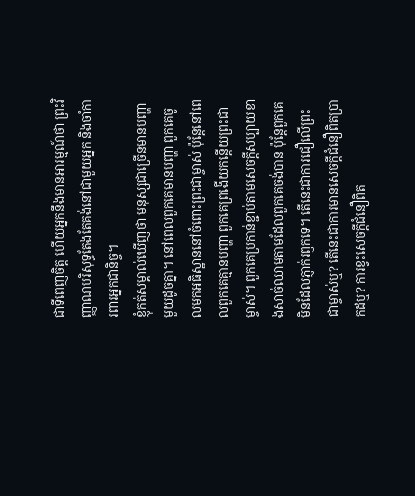ជាទីពេញចិត្ត ហើយអ្នកនឹងមានអារម្មណ៍ថា ព្រះវិញ្ញាណបរិសុទ្ធតែងតែគង់នៅជាមួយអ្នក និងចាំការពារអ្នកជានិច្ច។
ខ្ញុំកត់សម្គាល់ឃើញថា មនុស្សជាច្រើនមានបញ្ហាមួយដូចគ្នា។ នៅពេលពួកគេមានបញ្ហា ពួកគេចូលមកអធិស្ឋាននៅចំពោះព្រះជាម្ចាស់ ប៉ុន្តែនៅពេលពួកគេគ្មានបញ្ហា ពួកគេព្រងើយកន្ដើយព្រះជាម្ចាស់។ ពួកគេប្រកាន់ខ្ជាប់តាមសេចក្តីសប្បាយខាងសាច់ឈាមតាមដែលពួកគេចង់បាន ប៉ុន្តែពួកគេមិនដែលភ្ញាក់រឭកទេ។ តើនេះជាការជឿលើព្រះជាម្ចាស់ឬ? តើនេះជាការមានសេចក្តីជំនឿពិតប្រាកដឬ? ការខ្វះសេចក្តីជំនឿពិត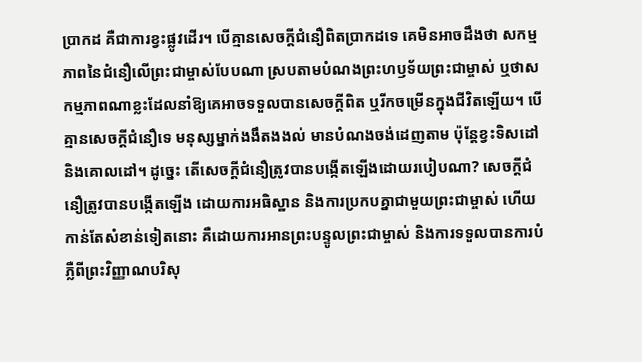ប្រាកដ គឺជាការខ្វះផ្លូវដើរ។ បើគ្មានសេចក្តីជំនឿពិតប្រាកដទេ គេមិនអាចដឹងថា សកម្មភាពនៃជំនឿលើព្រះជាម្ចាស់បែបណា ស្របតាមបំណងព្រះហឫទ័យព្រះជាម្ចាស់ ឬថាសកម្មភាពណាខ្លះដែលនាំឱ្យគេអាចទទួលបានសេចក្តីពិត ឬរីកចម្រើនក្នុងជីវិតឡើយ។ បើគ្មានសេចក្តីជំនឿទេ មនុស្សម្នាក់ងងឹតងងល់ មានបំណងចង់ដេញតាម ប៉ុន្តែខ្វះទិសដៅ និងគោលដៅ។ ដូច្នេះ តើសេចក្តីជំនឿត្រូវបានបង្កើតឡើងដោយរបៀបណា? សេចក្តីជំនឿត្រូវបានបង្កើតឡើង ដោយការអធិស្ឋាន និងការប្រកបគ្នាជាមួយព្រះជាម្ចាស់ ហើយកាន់តែសំខាន់ទៀតនោះ គឺដោយការអានព្រះបន្ទូលព្រះជាម្ចាស់ និងការទទួលបានការបំភ្លឺពីព្រះវិញ្ញាណបរិសុ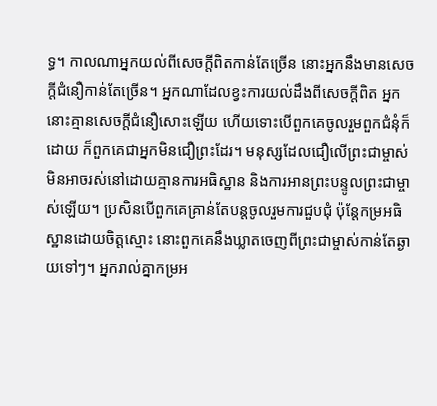ទ្ធ។ កាលណាអ្នកយល់ពីសេចក្តីពិតកាន់តែច្រើន នោះអ្នកនឹងមានសេចក្តីជំនឿកាន់តែច្រើន។ អ្នកណាដែលខ្វះការយល់ដឹងពីសេចក្តីពិត អ្នកនោះគ្មានសេចក្តីជំនឿសោះឡើយ ហើយទោះបើពួកគេចូលរួមពួកជំនុំក៏ដោយ ក៏ពួកគេជាអ្នកមិនជឿព្រះដែរ។ មនុស្សដែលជឿលើព្រះជាម្ចាស់ មិនអាចរស់នៅដោយគ្មានការអធិស្ឋាន និងការអានព្រះបន្ទូលព្រះជាម្ចាស់ឡើយ។ ប្រសិនបើពួកគេគ្រាន់តែបន្តចូលរួមការជួបជុំ ប៉ុន្តែកម្រអធិស្ឋានដោយចិត្តស្មោះ នោះពួកគេនឹងឃ្លាតចេញពីព្រះជាម្ចាស់កាន់តែឆ្ងាយទៅៗ។ អ្នករាល់គ្នាកម្រអ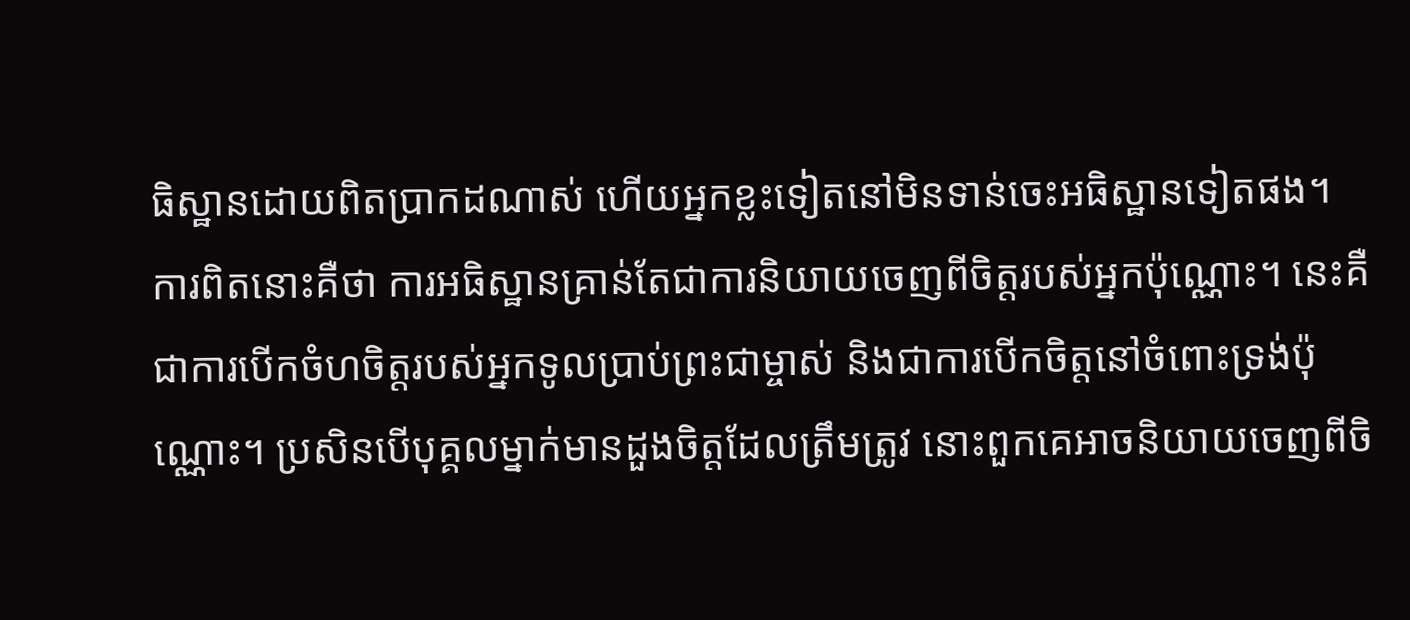ធិស្ឋានដោយពិតប្រាកដណាស់ ហើយអ្នកខ្លះទៀតនៅមិនទាន់ចេះអធិស្ឋានទៀតផង។ ការពិតនោះគឺថា ការអធិស្ឋានគ្រាន់តែជាការនិយាយចេញពីចិត្តរបស់អ្នកប៉ុណ្ណោះ។ នេះគឺជាការបើកចំហចិត្តរបស់អ្នកទូលប្រាប់ព្រះជាម្ចាស់ និងជាការបើកចិត្តនៅចំពោះទ្រង់ប៉ុណ្ណោះ។ ប្រសិនបើបុគ្គលម្នាក់មានដួងចិត្តដែលត្រឹមត្រូវ នោះពួកគេអាចនិយាយចេញពីចិ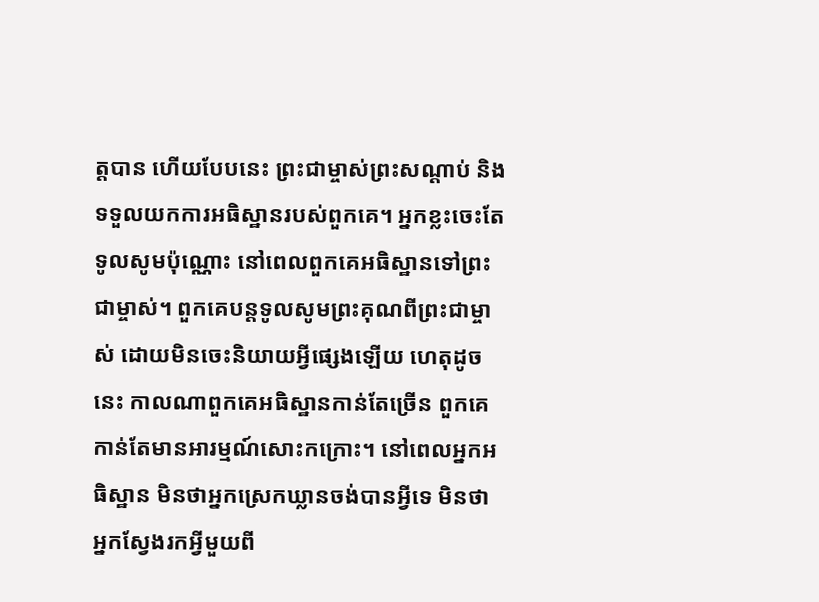ត្តបាន ហើយបែបនេះ ព្រះជាម្ចាស់ព្រះសណ្ដាប់ និងទទួលយកការអធិស្ឋានរបស់ពួកគេ។ អ្នកខ្លះចេះតែទូលសូមប៉ុណ្ណោះ នៅពេលពួកគេអធិស្ឋានទៅព្រះជាម្ចាស់។ ពួកគេបន្តទូលសូមព្រះគុណពីព្រះជាម្ចាស់ ដោយមិនចេះនិយាយអ្វីផ្សេងឡើយ ហេតុដូចនេះ កាលណាពួកគេអធិស្ឋានកាន់តែច្រើន ពួកគេកាន់តែមានអារម្មណ៍សោះកក្រោះ។ នៅពេលអ្នកអធិស្ឋាន មិនថាអ្នកស្រេកឃ្លានចង់បានអ្វីទេ មិនថាអ្នកស្វែងរកអ្វីមួយពី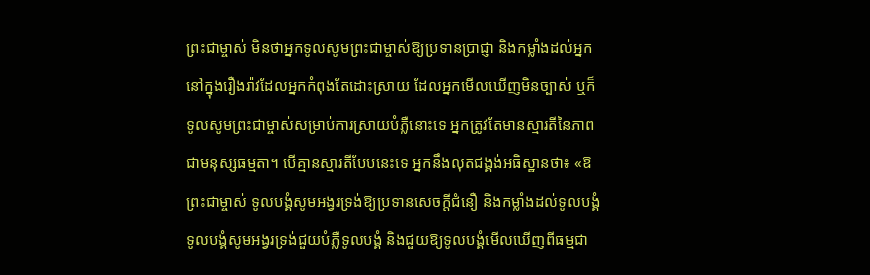ព្រះជាម្ចាស់ មិនថាអ្នកទូលសូមព្រះជាម្ចាស់ឱ្យប្រទានប្រាជ្ញា និងកម្លាំងដល់អ្នកនៅក្នុងរឿងរ៉ាវដែលអ្នកកំពុងតែដោះស្រាយ ដែលអ្នកមើលឃើញមិនច្បាស់ ឬក៏ទូលសូមព្រះជាម្ចាស់សម្រាប់ការស្រាយបំភ្លឺនោះទេ អ្នកត្រូវតែមានស្មារតីនៃភាពជាមនុស្សធម្មតា។ បើគ្មានស្មារតីបែបនេះទេ អ្នកនឹងលុតជង្គង់អធិស្ឋានថា៖ «ឱព្រះជាម្ចាស់ ទូលបង្គំសូមអង្វរទ្រង់ឱ្យប្រទានសេចក្តីជំនឿ និងកម្លាំងដល់ទូលបង្គំ ទូលបង្គំសូមអង្វរទ្រង់ជួយបំភ្លឺទូលបង្គំ និងជួយឱ្យទូលបង្គំមើលឃើញពីធម្មជា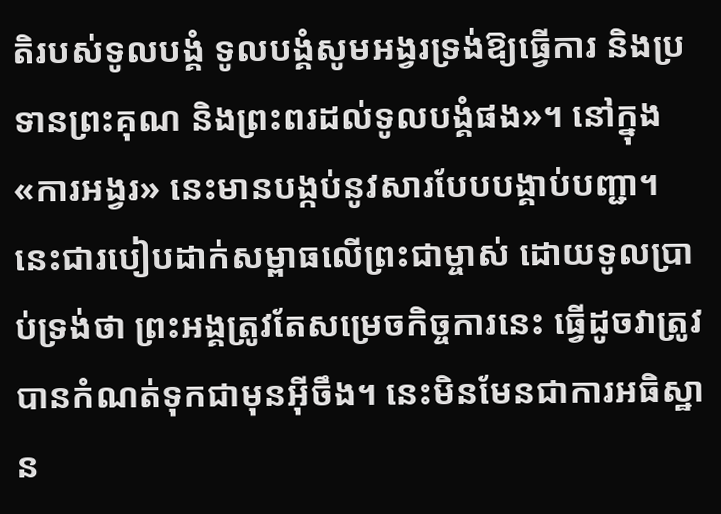តិរបស់ទូលបង្គំ ទូលបង្គំសូមអង្វរទ្រង់ឱ្យធ្វើការ និងប្រទានព្រះគុណ និងព្រះពរដល់ទូលបង្គំផង»។ នៅក្នុង «ការអង្វរ» នេះមានបង្កប់នូវសារបែបបង្គាប់បញ្ជា។ នេះជារបៀបដាក់សម្ពាធលើព្រះជាម្ចាស់ ដោយទូលប្រាប់ទ្រង់ថា ព្រះអង្គត្រូវតែសម្រេចកិច្ចការនេះ ធ្វើដូចវាត្រូវបានកំណត់ទុកជាមុនអ៊ីចឹង។ នេះមិនមែនជាការអធិស្ឋាន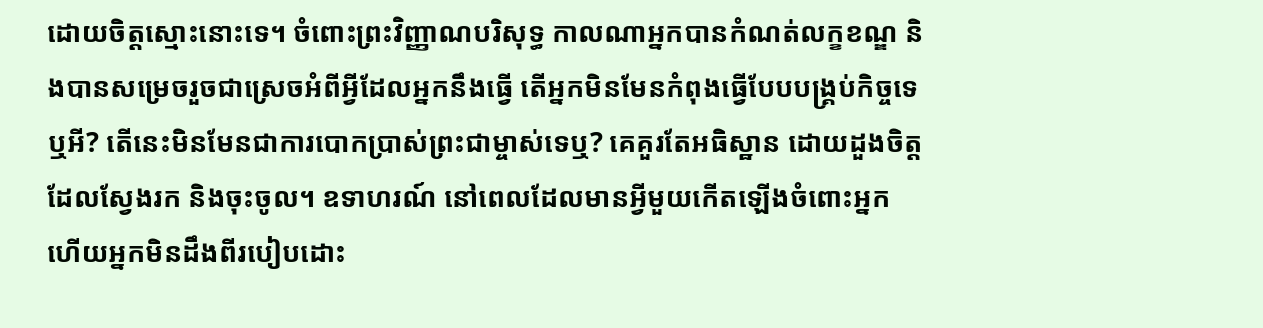ដោយចិត្តស្មោះនោះទេ។ ចំពោះព្រះវិញ្ញាណបរិសុទ្ធ កាលណាអ្នកបានកំណត់លក្ខខណ្ឌ និងបានសម្រេចរួចជាស្រេចអំពីអ្វីដែលអ្នកនឹងធ្វើ តើអ្នកមិនមែនកំពុងធ្វើបែបបង្គ្រប់កិច្ចទេឬអី? តើនេះមិនមែនជាការបោកប្រាស់ព្រះជាម្ចាស់ទេឬ? គេគួរតែអធិស្ឋាន ដោយដួងចិត្តដែលស្វែងរក និងចុះចូល។ ឧទាហរណ៍ នៅពេលដែលមានអ្វីមួយកើតឡើងចំពោះអ្នក ហើយអ្នកមិនដឹងពីរបៀបដោះ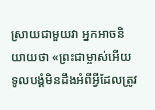ស្រាយជាមួយវា អ្នកអាចនិយាយថា «ព្រះជាម្ចាស់អើយ ទូលបង្គំមិនដឹងអំពីអ្វីដែលត្រូវ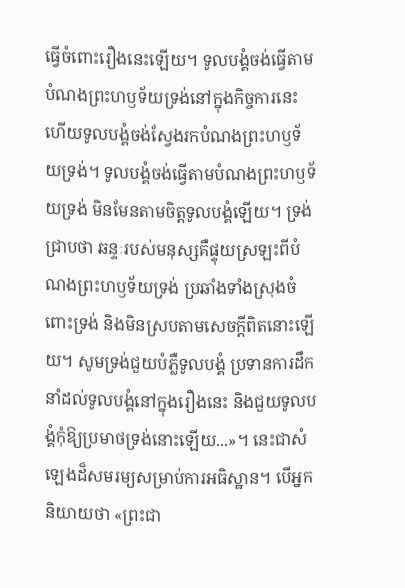ធ្វើចំពោះរឿងនេះឡើយ។ ទូលបង្គំចង់ធ្វើតាមបំណងព្រះហឫទ័យទ្រង់នៅក្នុងកិច្ចការនេះ ហើយទូលបង្គំចង់ស្វែងរកបំណងព្រះហឫទ័យទ្រង់។ ទូលបង្គំចង់ធ្វើតាមបំណងព្រះហឫទ័យទ្រង់ មិនមែនតាមចិត្តទូលបង្គំឡើយ។ ទ្រង់ជ្រាបថា ឆន្ទៈរបស់មនុស្សគឺផ្ទុយស្រឡះពីបំណងព្រះហឫទ័យទ្រង់ ប្រឆាំងទាំងស្រុងចំពោះទ្រង់ និងមិនស្របតាមសេចក្តីពិតនោះឡើយ។ សូមទ្រង់ជួយបំភ្លឺទូលបង្គំ ប្រទានការដឹកនាំដល់ទូលបង្គំនៅក្នុងរឿងនេះ និងជួយទូលបង្គំកុំឱ្យប្រមាថទ្រង់នោះឡើយ...»។ នេះជាសំឡេងដ៏សមរម្យសម្រាប់ការអធិស្ឋាន។ បើអ្នកនិយាយថា «ព្រះជា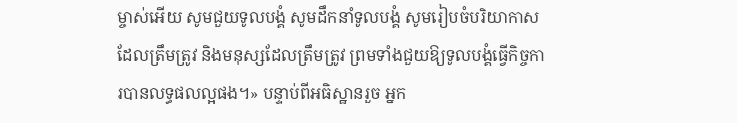ម្ចាស់អើយ សូមជួយទូលបង្គំ សូមដឹកនាំទូលបង្គំ សូមរៀបចំបរិយាកាសដែលត្រឹមត្រូវ និងមនុស្សដែលត្រឹមត្រូវ ព្រមទាំងជួយឱ្យទូលបង្គំធ្វើកិច្ចការបានលទ្ធផលល្អផង។» បន្ទាប់ពីអធិស្ឋានរួច អ្នក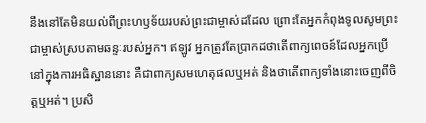នឹងនៅតែមិនយល់ពីព្រះហឫទ័យរបស់ព្រះជាម្ចាស់ដដែល ព្រោះតែអ្នកកំពុងទូលសូមព្រះជាម្ចាស់ស្របតាមឆន្ទៈរបស់អ្នក។ ឥឡូវ អ្នកត្រូវតែប្រាកដថាតើពាក្យពេចន៍ដែលអ្នកប្រើនៅក្នុងការអធិស្ឋាននោះ គឺជាពាក្យសមហេតុផលឬអត់ និងថាតើពាក្យទាំងនោះចេញពីចិត្តឬអត់។ ប្រសិ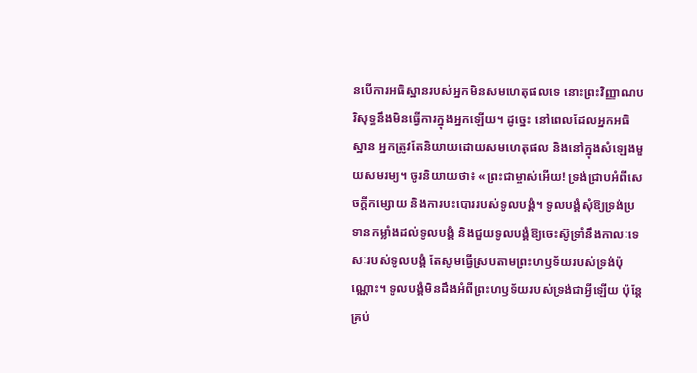នបើការអធិស្ឋានរបស់អ្នកមិនសមហេតុផលទេ នោះព្រះវិញ្ញាណបរិសុទ្ធនឹងមិនធ្វើការក្នុងអ្នកឡើយ។ ដូច្នេះ នៅពេលដែលអ្នកអធិស្ឋាន អ្នកត្រូវតែនិយាយដោយសមហេតុផល និងនៅក្នុងសំឡេងមួយសមរម្យ។ ចូរនិយាយថា៖ «ព្រះជាម្ចាស់អើយ! ទ្រង់ជ្រាបអំពីសេចក្តីកម្សោយ និងការបះបោររបស់ទូលបង្គំ។ ទូលបង្គំសុំឱ្យទ្រង់ប្រទានកម្លាំងដល់ទូលបង្គំ និងជួយទូលបង្គំឱ្យចេះស៊ូទ្រាំនឹងកាលៈទេសៈរបស់ទូលបង្គំ តែសូមធ្វើស្របតាមព្រះហឫទ័យរបស់ទ្រង់ប៉ុណ្ណោះ។ ទូលបង្គំមិនដឹងអំពីព្រះហឫទ័យរបស់ទ្រង់ជាអ្វីឡើយ ប៉ុន្តែគ្រប់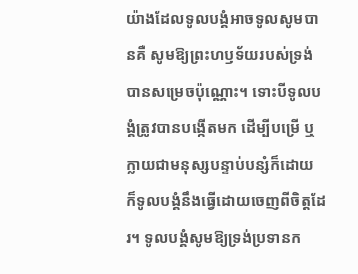យ៉ាងដែលទូលបង្គំអាចទូលសូមបានគឺ សូមឱ្យព្រះហឫទ័យរបស់ទ្រង់បានសម្រេចប៉ុណ្ណោះ។ ទោះបីទូលបង្គំត្រូវបានបង្កើតមក ដើម្បីបម្រើ ឬក្លាយជាមនុស្សបន្ទាប់បន្សំក៏ដោយ ក៏ទូលបង្គំនឹងធ្វើដោយចេញពីចិត្តដែរ។ ទូលបង្គំសូមឱ្យទ្រង់ប្រទានក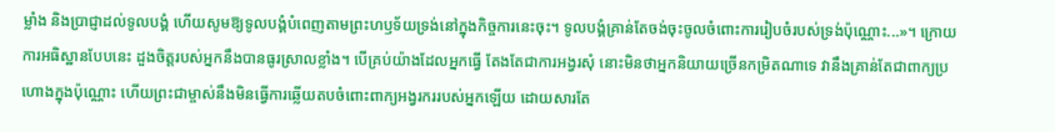ម្លាំង និងប្រាជ្ញាដល់ទូលបង្គំ ហើយសូមឱ្យទូលបង្គំបំពេញតាមព្រះហឫទ័យទ្រង់នៅក្នុងកិច្ចការនេះចុះ។ ទូលបង្គំគ្រាន់តែចង់ចុះចូលចំពោះការរៀបចំរបស់ទ្រង់ប៉ុណ្ណោះ...»។ ក្រោយការអធិស្ឋានបែបនេះ ដួងចិត្តរបស់អ្នកនឹងបានធូរស្រាលខ្លាំង។ បើគ្រប់យ៉ាងដែលអ្នកធ្វើ តែងតែជាការអង្វរសុំ នោះមិនថាអ្នកនិយាយច្រើនកម្រិតណាទេ វានឹងគ្រាន់តែជាពាក្យប្រហោងក្នុងប៉ុណ្ណោះ ហើយព្រះជាម្ចាស់នឹងមិនធ្វើការឆ្លើយតបចំពោះពាក្យអង្វរកររបស់អ្នកឡើយ ដោយសារតែ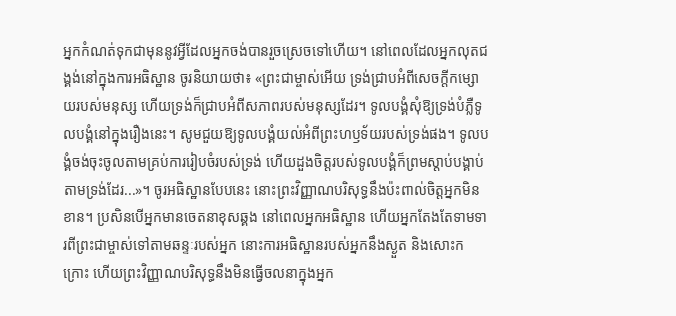អ្នកកំណត់ទុកជាមុននូវអ្វីដែលអ្នកចង់បានរួចស្រេចទៅហើយ។ នៅពេលដែលអ្នកលុតជង្គង់នៅក្នុងការអធិស្ឋាន ចូរនិយាយថា៖ «ព្រះជាម្ចាស់អើយ ទ្រង់ជ្រាបអំពីសេចក្តីកម្សោយរបស់មនុស្ស ហើយទ្រង់ក៏ជ្រាបអំពីសភាពរបស់មនុស្សដែរ។ ទូលបង្គំសុំឱ្យទ្រង់បំភ្លឺទូលបង្គំនៅក្នុងរឿងនេះ។ សូមជួយឱ្យទូលបង្គំយល់អំពីព្រះហឫទ័យរបស់ទ្រង់ផង។ ទូលបង្គំចង់ចុះចូលតាមគ្រប់ការរៀបចំរបស់ទ្រង់ ហើយដួងចិត្តរបស់ទូលបង្គំក៏ព្រមស្ដាប់បង្គាប់តាមទ្រង់ដែរ...»។ ចូរអធិស្ឋានបែបនេះ នោះព្រះវិញ្ញាណបរិសុទ្ធនឹងប៉ះពាល់ចិត្តអ្នកមិនខាន។ ប្រសិនបើអ្នកមានចេតនាខុសឆ្គង នៅពេលអ្នកអធិស្ឋាន ហើយអ្នកតែងតែទាមទារពីព្រះជាម្ចាស់ទៅតាមឆន្ទៈរបស់អ្នក នោះការអធិស្ឋានរបស់អ្នកនឹងស្ងួត និងសោះកក្រោះ ហើយព្រះវិញ្ញាណបរិសុទ្ធនឹងមិនធ្វើចលនាក្នុងអ្នក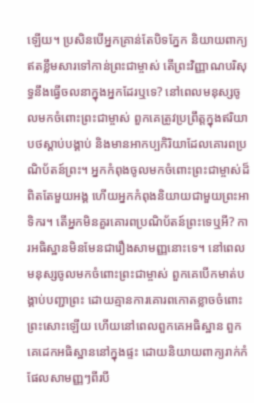ឡើយ។ ប្រសិនបើអ្នកគ្រាន់តែបិទភ្នែក និយាយពាក្យឥតខ្លឹមសារទៅកាន់ព្រះជាម្ចាស់ តើព្រះវិញ្ញាណបរិសុទ្ធនឹងធ្វើចលនាក្នុងអ្នកដែរឬទេ? នៅពេលមនុស្សចូលមកចំពោះព្រះជាម្ចាស់ ពួកគេត្រូវប្រព្រឹត្តក្នុងឥរិយាបថស្ដាប់បង្គាប់ និងមានអាកប្បកិរិយាដែលគោរពប្រណិប័តន៍ព្រះ។ អ្នកកំពុងចូលមកចំពោះព្រះជាម្ចាស់ដ៏ពិតតែមួយអង្គ ហើយអ្នកកំពុងនិយាយជាមួយព្រះអាទិករ។ តើអ្នកមិនគួរគោរពប្រណិប័តន៍ព្រះទេឬអី? ការអធិស្ឋានមិនមែនជារឿងសាមញ្ញនោះទេ។ នៅពេលមនុស្សចូលមកចំពោះព្រះជាម្ចាស់ ពួកគេបើកមាត់បង្គាប់បញ្ជាព្រះ ដោយគ្មានការគោរពកោតខ្លាចចំពោះព្រះសោះឡើយ ហើយនៅពេលពួកគេអធិស្ឋាន ពួកគេដេកអធិស្ឋាននៅក្នុងផ្ទះ ដោយនិយាយពាក្យរាក់កំផែលសាមញ្ញៗពីរបី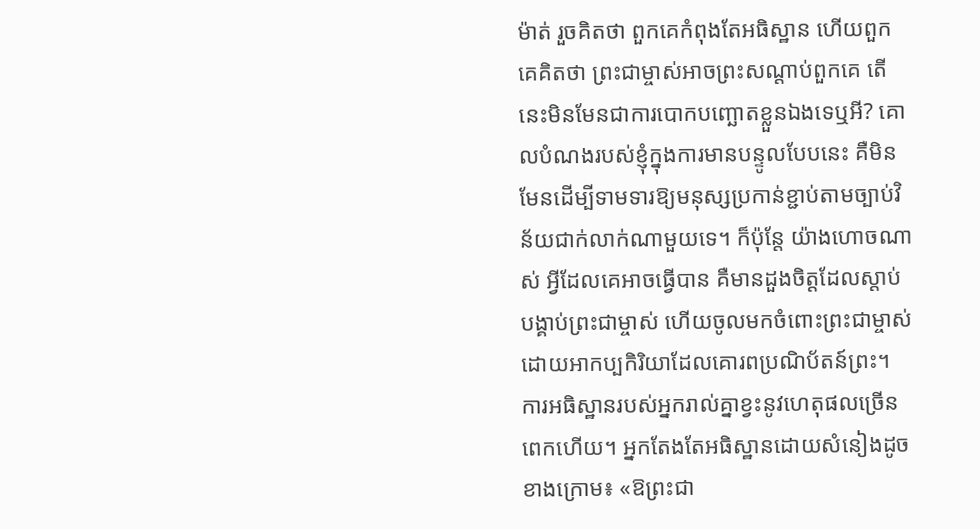ម៉ាត់ រួចគិតថា ពួកគេកំពុងតែអធិស្ឋាន ហើយពួកគេគិតថា ព្រះជាម្ចាស់អាចព្រះសណ្ដាប់ពួកគេ តើនេះមិនមែនជាការបោកបញ្ឆោតខ្លួនឯងទេឬអី? គោលបំណងរបស់ខ្ញុំក្នុងការមានបន្ទូលបែបនេះ គឺមិនមែនដើម្បីទាមទារឱ្យមនុស្សប្រកាន់ខ្ជាប់តាមច្បាប់វិន័យជាក់លាក់ណាមួយទេ។ ក៏ប៉ុន្តែ យ៉ាងហោចណាស់ អ្វីដែលគេអាចធ្វើបាន គឺមានដួងចិត្តដែលស្ដាប់បង្គាប់ព្រះជាម្ចាស់ ហើយចូលមកចំពោះព្រះជាម្ចាស់ដោយអាកប្បកិរិយាដែលគោរពប្រណិប័តន៍ព្រះ។ ការអធិស្ឋានរបស់អ្នករាល់គ្នាខ្វះនូវហេតុផលច្រើនពេកហើយ។ អ្នកតែងតែអធិស្ឋានដោយសំនៀងដូចខាងក្រោម៖ «ឱព្រះជា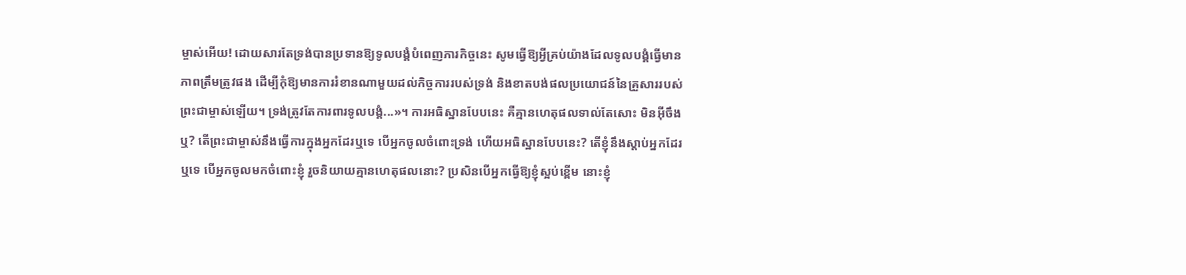ម្ចាស់អើយ! ដោយសារតែទ្រង់បានប្រទានឱ្យទូលបង្គំបំពេញភារកិច្ចនេះ សូមធ្វើឱ្យអ្វីគ្រប់យ៉ាងដែលទូលបង្គំធ្វើមានភាពត្រឹមត្រូវផង ដើម្បីកុំឱ្យមានការរំខានណាមួយដល់កិច្ចការរបស់ទ្រង់ និងខាតបង់ផលប្រយោជន៍នៃគ្រួសាររបស់ព្រះជាម្ចាស់ឡើយ។ ទ្រង់ត្រូវតែការពារទូលបង្គំ...»។ ការអធិស្ឋានបែបនេះ គឺគ្មានហេតុផលទាល់តែសោះ មិនអ៊ីចឹងឬ? តើព្រះជាម្ចាស់នឹងធ្វើការក្នុងអ្នកដែរឬទេ បើអ្នកចូលចំពោះទ្រង់ ហើយអធិស្ឋានបែបនេះ? តើខ្ញុំនឹងស្ដាប់អ្នកដែរឬទេ បើអ្នកចូលមកចំពោះខ្ញុំ រួចនិយាយគ្មានហេតុផលនោះ? ប្រសិនបើអ្នកធ្វើឱ្យខ្ញុំស្អប់ខ្ពើម នោះខ្ញុំ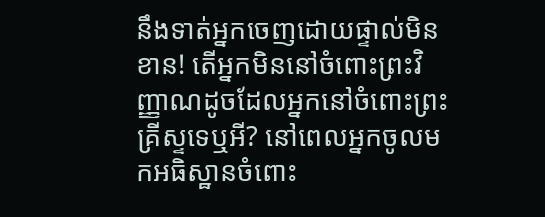នឹងទាត់អ្នកចេញដោយផ្ទាល់មិនខាន! តើអ្នកមិននៅចំពោះព្រះវិញ្ញាណដូចដែលអ្នកនៅចំពោះព្រះគ្រីស្ទទេឬអី? នៅពេលអ្នកចូលមកអធិស្ឋានចំពោះ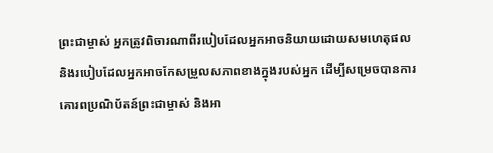ព្រះជាម្ចាស់ អ្នកត្រូវពិចារណាពីរបៀបដែលអ្នកអាចនិយាយដោយសមហេតុផល និងរបៀបដែលអ្នកអាចកែសម្រួលសភាពខាងក្នុងរបស់អ្នក ដើម្បីសម្រេចបានការគោរពប្រណិប័តន៍ព្រះជាម្ចាស់ និងអា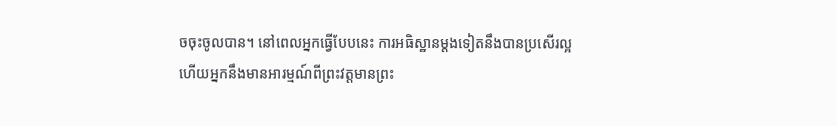ចចុះចូលបាន។ នៅពេលអ្នកធ្វើបែបនេះ ការអធិស្ឋានម្ដងទៀតនឹងបានប្រសើរល្អ ហើយអ្នកនឹងមានអារម្មណ៍ពីព្រះវត្តមានព្រះ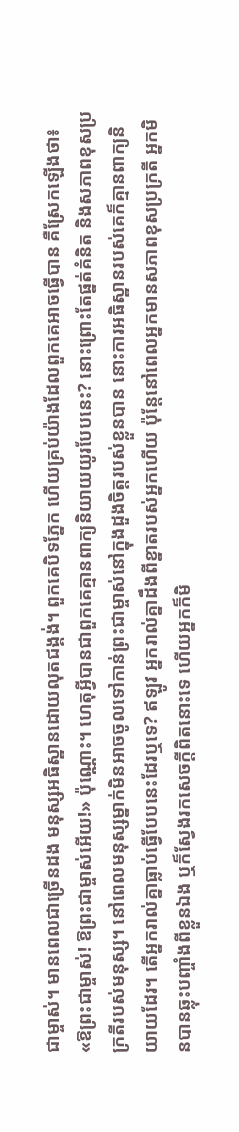ជាម្ចាស់។ មានពេលជាច្រើនដង មនុស្សអធិស្ឋានដោយលុតជង្គង់។ ពួកគេបិទភ្នែក ហើយគ្រប់យ៉ាងដែលពួកគេអាចធ្វើបាន គឺស្រែកឡើងថា៖ «ឱព្រះជាម្ចាស់! ឱព្រះជាម្ចាស់អើយ!» ប៉ុណ្ណោះ។ ហេតុអ្វីបានជាពួកគេគ្មានពាក្យនិយាយយូរបែបនេះ? នោះព្រោះតែផ្នត់គំនិត និងសភាពខុសប្រក្រតីរបស់មនុស្ស។ នៅពេលមនុស្សម្នាក់មិនអាចចូលទៅកាន់ព្រះជាម្ចាស់នៅក្នុងដួងចិត្តរបស់ខ្លួនបាន នោះការអធិស្ឋានរបស់គេក៏គ្មានពាក្យនិយាយដែរ។ តើអ្នករាល់គ្នាធ្លាប់ធ្វើបែបនេះដែរឬទេ? ឥឡូវ អ្នករាល់គ្នាដឹងពីខ្នាតរបស់អ្នកហើយ ប៉ុន្តែនៅពេលអ្នកមានសភាពខុសប្រក្រតី អ្នកមិនបានឆ្លុះបញ្ចាំងពីខ្លួនឯង ឬក៏ស្វែងរកសេចក្តីពិតនោះទេ ហើយអ្នកក៏មិ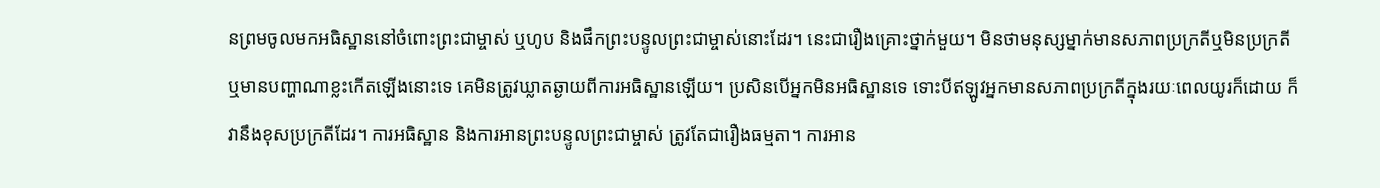នព្រមចូលមកអធិស្ឋាននៅចំពោះព្រះជាម្ចាស់ ឬហូប និងផឹកព្រះបន្ទូលព្រះជាម្ចាស់នោះដែរ។ នេះជារឿងគ្រោះថ្នាក់មួយ។ មិនថាមនុស្សម្នាក់មានសភាពប្រក្រតីឬមិនប្រក្រតី ឬមានបញ្ហាណាខ្លះកើតឡើងនោះទេ គេមិនត្រូវឃ្លាតឆ្ងាយពីការអធិស្ឋានឡើយ។ ប្រសិនបើអ្នកមិនអធិស្ឋានទេ ទោះបីឥឡូវអ្នកមានសភាពប្រក្រតីក្នុងរយៈពេលយូរក៏ដោយ ក៏វានឹងខុសប្រក្រតីដែរ។ ការអធិស្ឋាន និងការអានព្រះបន្ទូលព្រះជាម្ចាស់ ត្រូវតែជារឿងធម្មតា។ ការអាន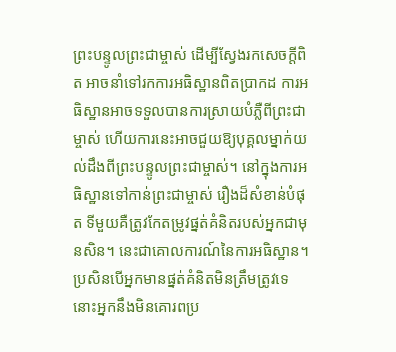ព្រះបន្ទូលព្រះជាម្ចាស់ ដើម្បីស្វែងរកសេចក្តីពិត អាចនាំទៅរកការអធិស្ឋានពិតប្រាកដ ការអធិស្ឋានអាចទទួលបានការស្រាយបំភ្លឺពីព្រះជាម្ចាស់ ហើយការនេះអាចជួយឱ្យបុគ្គលម្នាក់យល់ដឹងពីព្រះបន្ទូលព្រះជាម្ចាស់។ នៅក្នុងការអធិស្ឋានទៅកាន់ព្រះជាម្ចាស់ រឿងដ៏សំខាន់បំផុត ទីមួយគឺត្រូវកែតម្រូវផ្នត់គំនិតរបស់អ្នកជាមុនសិន។ នេះជាគោលការណ៍នៃការអធិស្ឋាន។ ប្រសិនបើអ្នកមានផ្នត់គំនិតមិនត្រឹមត្រូវទេ នោះអ្នកនឹងមិនគោរពប្រ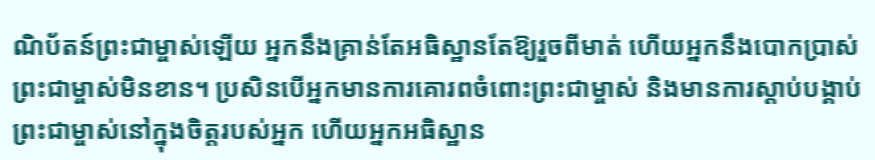ណិប័តន៍ព្រះជាម្ចាស់ឡើយ អ្នកនឹងគ្រាន់តែអធិស្ឋានតែឱ្យរួចពីមាត់ ហើយអ្នកនឹងបោកប្រាស់ព្រះជាម្ចាស់មិនខាន។ ប្រសិនបើអ្នកមានការគោរពចំពោះព្រះជាម្ចាស់ និងមានការស្ដាប់បង្គាប់ព្រះជាម្ចាស់នៅក្នុងចិត្តរបស់អ្នក ហើយអ្នកអធិស្ឋាន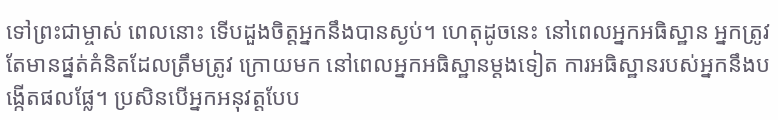ទៅព្រះជាម្ចាស់ ពេលនោះ ទើបដួងចិត្តអ្នកនឹងបានស្ងប់។ ហេតុដូចនេះ នៅពេលអ្នកអធិស្ឋាន អ្នកត្រូវតែមានផ្នត់គំនិតដែលត្រឹមត្រូវ ក្រោយមក នៅពេលអ្នកអធិស្ឋានម្ដងទៀត ការអធិស្ឋានរបស់អ្នកនឹងបង្កើតផលផ្លែ។ ប្រសិនបើអ្នកអនុវត្តបែប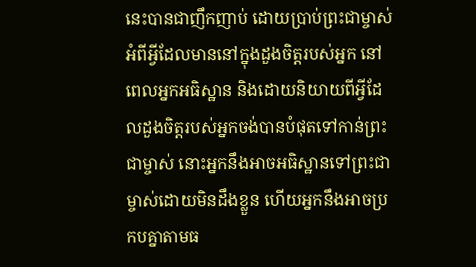នេះបានជាញឹកញាប់ ដោយប្រាប់ព្រះជាម្ចាស់អំពីអ្វីដែលមាននៅក្នុងដួងចិត្តរបស់អ្នក នៅពេលអ្នកអធិស្ឋាន និងដោយនិយាយពីអ្វីដែលដួងចិត្តរបស់អ្នកចង់បានបំផុតទៅកាន់ព្រះជាម្ចាស់ នោះអ្នកនឹងអាចអធិស្ឋានទៅព្រះជាម្ចាស់ដោយមិនដឹងខ្លួន ហើយអ្នកនឹងអាចប្រកបគ្នាតាមធ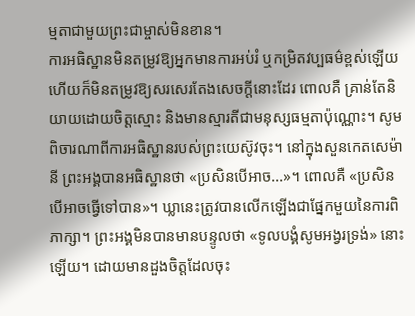ម្មតាជាមួយព្រះជាម្ចាស់មិនខាន។
ការអធិស្ឋានមិនតម្រូវឱ្យអ្នកមានការអប់រំ ឬកម្រិតវប្បធម៌ខ្ពស់ឡើយ ហើយក៏មិនតម្រូវឱ្យសរសេរតែងសេចក្តីនោះដែរ ពោលគឺ គ្រាន់តែនិយាយដោយចិត្តស្មោះ និងមានស្មារតីជាមនុស្សធម្មតាប៉ុណ្ណោះ។ សូមពិចារណាពីការអធិស្ឋានរបស់ព្រះយេស៊ូវចុះ។ នៅក្នុងសួនកេតសេម៉ានី ព្រះអង្គបានអធិស្ឋានថា «ប្រសិនបើអាច...»។ ពោលគឺ «ប្រសិនបើអាចធ្វើទៅបាន»។ ឃ្លានេះត្រូវបានលើកឡើងជាផ្នែកមួយនៃការពិភាក្សា។ ព្រះអង្គមិនបានមានបន្ទូលថា «ទូលបង្គំសូមអង្វរទ្រង់» នោះឡើយ។ ដោយមានដួងចិត្តដែលចុះ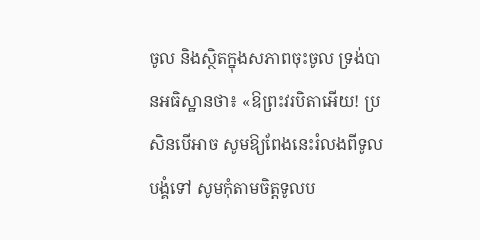ចូល និងស្ថិតក្នុងសភាពចុះចូល ទ្រង់បានអធិស្ឋានថា៖ «ឱព្រះវរបិតាអើយ! ប្រសិនបើអាច សូមឱ្យពែងនេះរំលងពីទូលបង្គំទៅ សូមកុំតាមចិត្តទូលប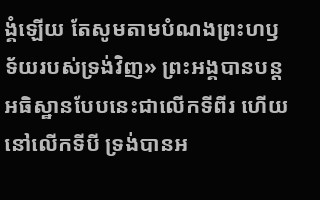ង្គំឡើយ តែសូមតាមបំណងព្រះហឫទ័យរបស់ទ្រង់វិញ» ព្រះអង្គបានបន្តអធិស្ឋានបែបនេះជាលើកទីពីរ ហើយនៅលើកទីបី ទ្រង់បានអ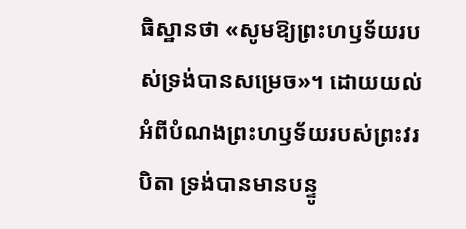ធិស្ឋានថា «សូមឱ្យព្រះហឫទ័យរបស់ទ្រង់បានសម្រេច»។ ដោយយល់អំពីបំណងព្រះហឫទ័យរបស់ព្រះវរបិតា ទ្រង់បានមានបន្ទូ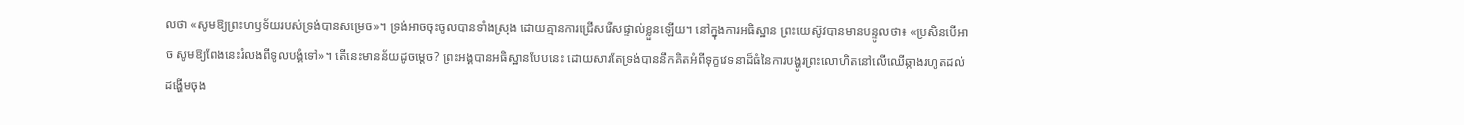លថា «សូមឱ្យព្រះហឫទ័យរបស់ទ្រង់បានសម្រេច»។ ទ្រង់អាចចុះចូលបានទាំងស្រុង ដោយគ្មានការជ្រើសរើសផ្ទាល់ខ្លួនឡើយ។ នៅក្នុងការអធិស្ឋាន ព្រះយេស៊ូវបានមានបន្ទូលថា៖ «ប្រសិនបើអាច សូមឱ្យពែងនេះរំលងពីទូលបង្គំទៅ»។ តើនេះមានន័យដូចម្ដេច? ព្រះអង្គបានអធិស្ឋានបែបនេះ ដោយសារតែទ្រង់បាននឹកគិតអំពីទុក្ខវេទនាដ៏ធំនៃការបង្ហូរព្រះលោហិតនៅលើឈើឆ្កាងរហូតដល់ដង្ហើមចុង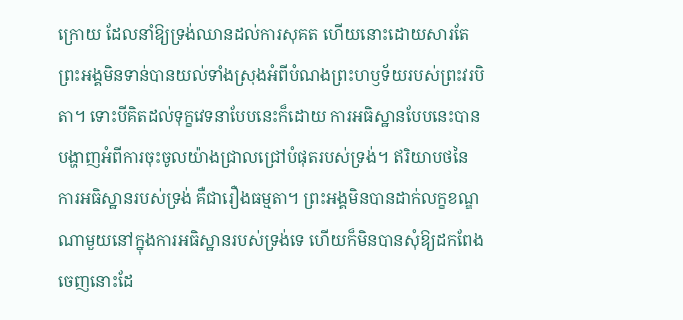ក្រោយ ដែលនាំឱ្យទ្រង់ឈានដល់ការសុគត ហើយនោះដោយសារតែព្រះអង្គមិនទាន់បានយល់ទាំងស្រុងអំពីបំណងព្រះហឫទ័យរបស់ព្រះវរបិតា។ ទោះបីគិតដល់ទុក្ខវេទនាបែបនេះក៏ដោយ ការអធិស្ឋានបែបនេះបាន បង្ហាញអំពីការចុះចូលយ៉ាងជ្រាលជ្រៅបំផុតរបស់ទ្រង់។ ឥរិយាបថនៃការអធិស្ឋានរបស់ទ្រង់ គឺជារឿងធម្មតា។ ព្រះអង្គមិនបានដាក់លក្ខខណ្ឌណាមួយនៅក្នុងការអធិស្ឋានរបស់ទ្រង់ទេ ហើយក៏មិនបានសុំឱ្យដកពែងចេញនោះដែ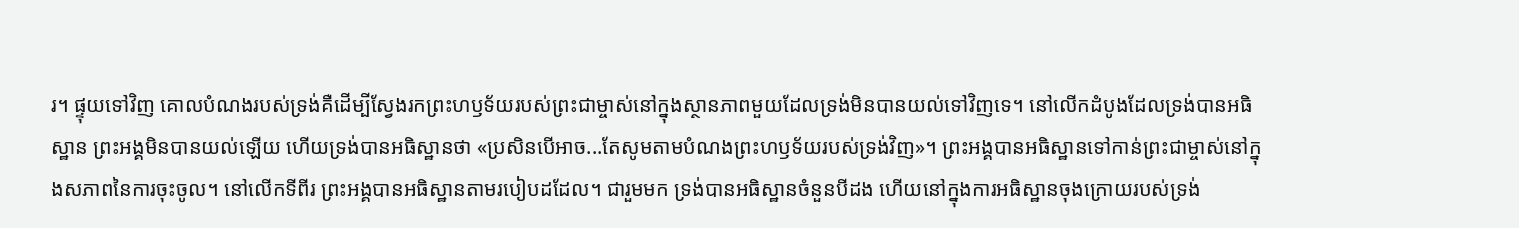រ។ ផ្ទុយទៅវិញ គោលបំណងរបស់ទ្រង់គឺដើម្បីស្វែងរកព្រះហឫទ័យរបស់ព្រះជាម្ចាស់នៅក្នុងស្ថានភាពមួយដែលទ្រង់មិនបានយល់ទៅវិញទេ។ នៅលើកដំបូងដែលទ្រង់បានអធិស្ឋាន ព្រះអង្គមិនបានយល់ឡើយ ហើយទ្រង់បានអធិស្ឋានថា «ប្រសិនបើអាច...តែសូមតាមបំណងព្រះហឫទ័យរបស់ទ្រង់វិញ»។ ព្រះអង្គបានអធិស្ឋានទៅកាន់ព្រះជាម្ចាស់នៅក្នុងសភាពនៃការចុះចូល។ នៅលើកទីពីរ ព្រះអង្គបានអធិស្ឋានតាមរបៀបដដែល។ ជារួមមក ទ្រង់បានអធិស្ឋានចំនួនបីដង ហើយនៅក្នុងការអធិស្ឋានចុងក្រោយរបស់ទ្រង់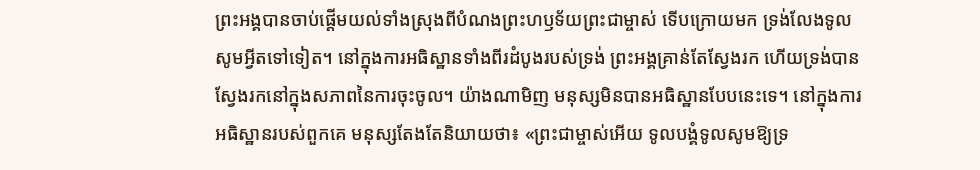ព្រះអង្គបានចាប់ផ្ដើមយល់ទាំងស្រុងពីបំណងព្រះហឫទ័យព្រះជាម្ចាស់ ទើបក្រោយមក ទ្រង់លែងទូលសូមអ្វីតទៅទៀត។ នៅក្នុងការអធិស្ឋានទាំងពីរដំបូងរបស់ទ្រង់ ព្រះអង្គគ្រាន់តែស្វែងរក ហើយទ្រង់បានស្វែងរកនៅក្នុងសភាពនៃការចុះចូល។ យ៉ាងណាមិញ មនុស្សមិនបានអធិស្ឋានបែបនេះទេ។ នៅក្នុងការអធិស្ឋានរបស់ពួកគេ មនុស្សតែងតែនិយាយថា៖ «ព្រះជាម្ចាស់អើយ ទូលបង្គំទូលសូមឱ្យទ្រ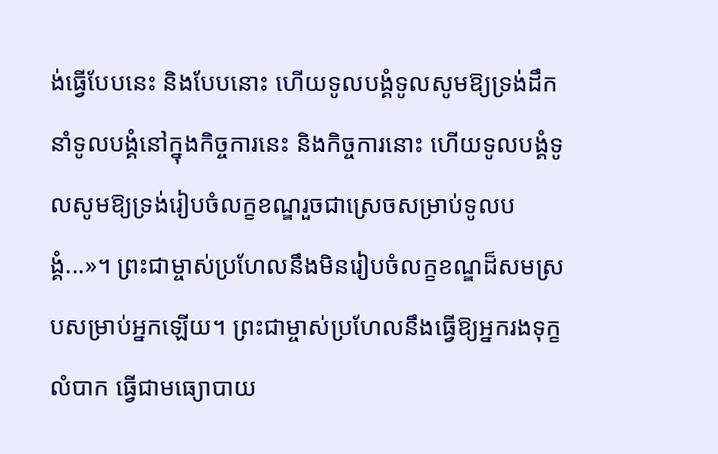ង់ធ្វើបែបនេះ និងបែបនោះ ហើយទូលបង្គំទូលសូមឱ្យទ្រង់ដឹកនាំទូលបង្គំនៅក្នុងកិច្ចការនេះ និងកិច្ចការនោះ ហើយទូលបង្គំទូលសូមឱ្យទ្រង់រៀបចំលក្ខខណ្ឌរួចជាស្រេចសម្រាប់ទូលបង្គំ...»។ ព្រះជាម្ចាស់ប្រហែលនឹងមិនរៀបចំលក្ខខណ្ឌដ៏សមស្របសម្រាប់អ្នកឡើយ។ ព្រះជាម្ចាស់ប្រហែលនឹងធ្វើឱ្យអ្នករងទុក្ខលំបាក ធ្វើជាមធ្យោបាយ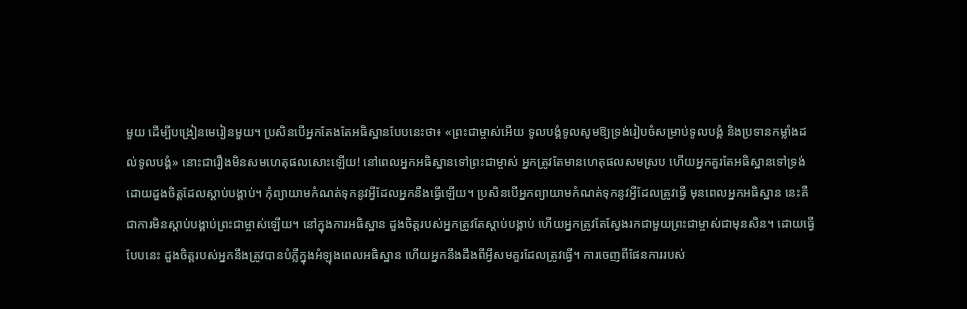មួយ ដើម្បីបង្រៀនមេរៀនមួយ។ ប្រសិនបើអ្នកតែងតែអធិស្ឋានបែបនេះថា៖ «ព្រះជាម្ចាស់អើយ ទូលបង្គំទូលសូមឱ្យទ្រង់រៀបចំសម្រាប់ទូលបង្គំ និងប្រទានកម្លាំងដល់ទូលបង្គំ» នោះជារឿងមិនសមហេតុផលសោះឡើយ! នៅពេលអ្នកអធិស្ឋានទៅព្រះជាម្ចាស់ អ្នកត្រូវតែមានហេតុផលសមស្រប ហើយអ្នកគួរតែអធិស្ឋានទៅទ្រង់ដោយដួងចិត្តដែលស្ដាប់បង្គាប់។ កុំព្យាយាមកំណត់ទុកនូវអ្វីដែលអ្នកនឹងធ្វើឡើយ។ ប្រសិនបើអ្នកព្យាយាមកំណត់ទុកនូវអ្វីដែលត្រូវធ្វើ មុនពេលអ្នកអធិស្ឋាន នេះគឺជាការមិនស្ដាប់បង្គាប់ព្រះជាម្ចាស់ឡើយ។ នៅក្នុងការអធិស្ឋាន ដួងចិត្តរបស់អ្នកត្រូវតែស្ដាប់បង្គាប់ ហើយអ្នកត្រូវតែស្វែងរកជាមួយព្រះជាម្ចាស់ជាមុនសិន។ ដោយធ្វើបែបនេះ ដួងចិត្តរបស់អ្នកនឹងត្រូវបានបំភ្លឺក្នុងអំឡុងពេលអធិស្ឋាន ហើយអ្នកនឹងដឹងពីអ្វីសមគួរដែលត្រូវធ្វើ។ ការចេញពីផែនការរបស់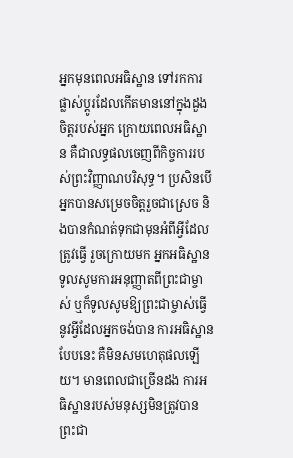អ្នកមុនពេលអធិស្ឋាន ទៅរកការផ្លាស់ប្ដូរដែលកើតមាននៅក្នុងដួងចិត្តរបស់អ្នក ក្រោយពេលអធិស្ឋាន គឺជាលទ្ធផលចេញពីកិច្ចការរបស់ព្រះវិញ្ញាណបរិសុទ្ធ។ ប្រសិនបើអ្នកបានសម្រេចចិត្តរួចជាស្រេច និងបានកំណត់ទុកជាមុនអំពីអ្វីដែលត្រូវធ្វើ រួចក្រោយមក អ្នកអធិស្ឋានទូលសូមការអនុញ្ញាតពីព្រះជាម្ចាស់ ឬក៏ទូលសូមឱ្យព្រះជាម្ចាស់ធ្វើនូវអ្វីដែលអ្នកចង់បាន ការអធិស្ឋានបែបនេះ គឺមិនសមហេតុផលឡើយ។ មានពេលជាច្រើនដង ការអធិស្ឋានរបស់មនុស្សមិនត្រូវបានព្រះជា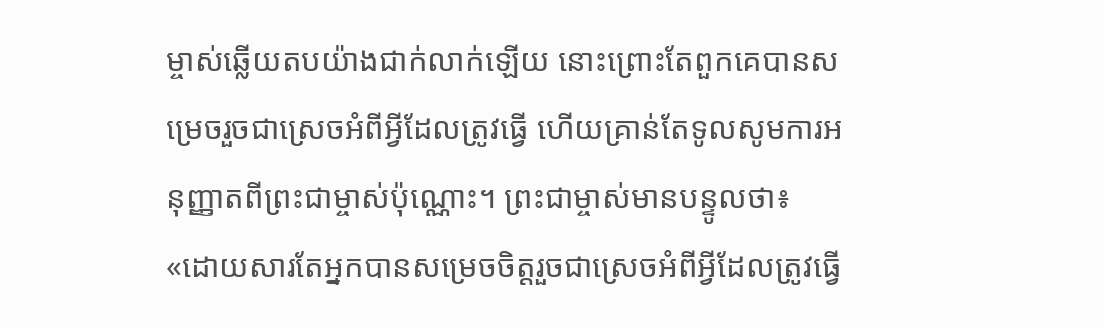ម្ចាស់ឆ្លើយតបយ៉ាងជាក់លាក់ឡើយ នោះព្រោះតែពួកគេបានសម្រេចរួចជាស្រេចអំពីអ្វីដែលត្រូវធ្វើ ហើយគ្រាន់តែទូលសូមការអនុញ្ញាតពីព្រះជាម្ចាស់ប៉ុណ្ណោះ។ ព្រះជាម្ចាស់មានបន្ទូលថា៖ «ដោយសារតែអ្នកបានសម្រេចចិត្តរួចជាស្រេចអំពីអ្វីដែលត្រូវធ្វើ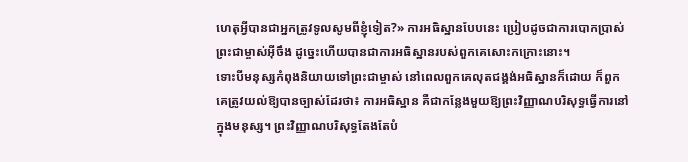ហេតុអ្វីបានជាអ្នកត្រូវទូលសូមពីខ្ញុំទៀត?» ការអធិស្ឋានបែបនេះ ប្រៀបដូចជាការបោកប្រាស់ព្រះជាម្ចាស់អ៊ីចឹង ដូច្នេះហើយបានជាការអធិស្ឋានរបស់ពួកគេសោះកក្រោះនោះ។
ទោះបីមនុស្សកំពុងនិយាយទៅព្រះជាម្ចាស់ នៅពេលពួកគេលុតជង្គង់អធិស្ឋានក៏ដោយ ក៏ពួកគេត្រូវយល់ឱ្យបានច្បាស់ដែរថា៖ ការអធិស្ឋាន គឺជាកន្លែងមួយឱ្យព្រះវិញ្ញាណបរិសុទ្ធធ្វើការនៅក្នុងមនុស្ស។ ព្រះវិញ្ញាណបរិសុទ្ធតែងតែបំ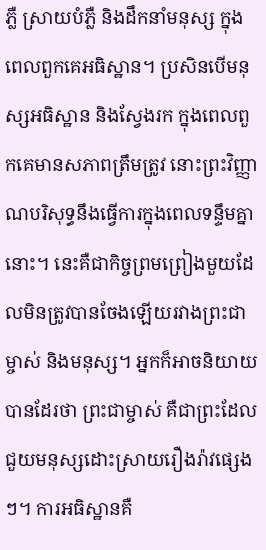ភ្លឺ ស្រាយបំភ្លឺ និងដឹកនាំមនុស្ស ក្នុងពេលពួកគេអធិស្ឋាន។ ប្រសិនបើមនុស្សអធិស្ឋាន និងស្វែងរក ក្នុងពេលពួកគេមានសភាពត្រឹមត្រូវ នោះព្រះវិញ្ញាណបរិសុទ្ធនឹងធ្វើការក្នុងពេលទន្ទឹមគ្នានោះ។ នេះគឺជាកិច្ចព្រមព្រៀងមួយដែលមិនត្រូវបានចែងឡើយរវាងព្រះជាម្ចាស់ និងមនុស្ស។ អ្នកក៏អាចនិយាយបានដែរថា ព្រះជាម្ចាស់ គឺជាព្រះដែលជួយមនុស្សដោះស្រាយរឿងរ៉ាវផ្សេងៗ។ ការអធិស្ឋានគឺ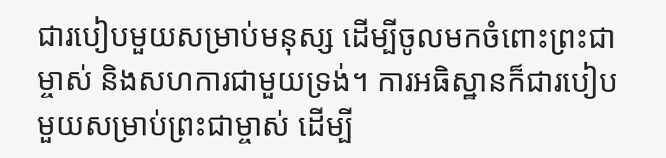ជារបៀបមួយសម្រាប់មនុស្ស ដើម្បីចូលមកចំពោះព្រះជាម្ចាស់ និងសហការជាមួយទ្រង់។ ការអធិស្ឋានក៏ជារបៀបមួយសម្រាប់ព្រះជាម្ចាស់ ដើម្បី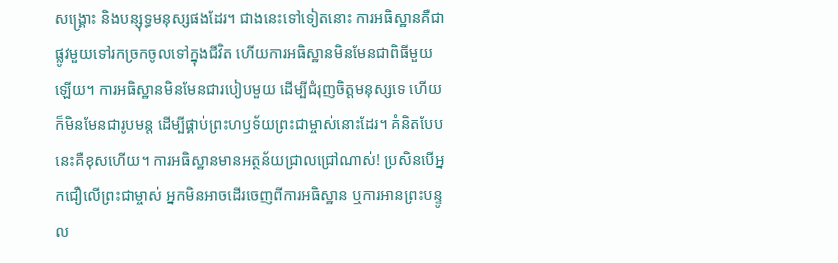សង្រ្គោះ និងបន្សុទ្ធមនុស្សផងដែរ។ ជាងនេះទៅទៀតនោះ ការអធិស្ឋានគឺជាផ្លូវមួយទៅរកច្រកចូលទៅក្នុងជីវិត ហើយការអធិស្ឋានមិនមែនជាពិធីមួយឡើយ។ ការអធិស្ឋានមិនមែនជារបៀបមួយ ដើម្បីជំរុញចិត្តមនុស្សទេ ហើយក៏មិនមែនជារូបមន្ត ដើម្បីផ្គាប់ព្រះហឫទ័យព្រះជាម្ចាស់នោះដែរ។ គំនិតបែបនេះគឺខុសហើយ។ ការអធិស្ឋានមានអត្ថន័យជ្រាលជ្រៅណាស់! ប្រសិនបើអ្នកជឿលើព្រះជាម្ចាស់ អ្នកមិនអាចដើរចេញពីការអធិស្ឋាន ឬការអានព្រះបន្ទូល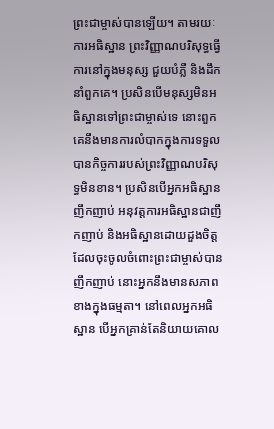ព្រះជាម្ចាស់បានឡើយ។ តាមរយៈការអធិស្ឋាន ព្រះវិញ្ញាណបរិសុទ្ធធ្វើការនៅក្នុងមនុស្ស ជួយបំភ្លឺ និងដឹកនាំពួកគេ។ ប្រសិនបើមនុស្សមិនអធិស្ឋានទៅព្រះជាម្ចាស់ទេ នោះពួកគេនឹងមានការលំបាកក្នុងការទទួលបានកិច្ចការរបស់ព្រះវិញ្ញាណបរិសុទ្ធមិនខាន។ ប្រសិនបើអ្នកអធិស្ឋានញឹកញាប់ អនុវត្តការអធិស្ឋានជាញឹកញាប់ និងអធិស្ឋានដោយដួងចិត្តដែលចុះចូលចំពោះព្រះជាម្ចាស់បានញឹកញាប់ នោះអ្នកនឹងមានសភាពខាងក្នុងធម្មតា។ នៅពេលអ្នកអធិស្ឋាន បើអ្នកគ្រាន់តែនិយាយគោល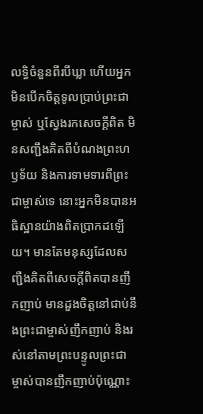លទ្ធិចំនួនពីរបីឃ្លា ហើយអ្នកមិនបើកចិត្តទូលប្រាប់ព្រះជាម្ចាស់ ឬស្វែងរកសេចក្តីពិត មិនសញ្ជឹងគិតពីបំណងព្រះហឫទ័យ និងការទាមទារពីព្រះជាម្ចាស់ទេ នោះអ្នកមិនបានអធិស្ឋានយ៉ាងពិតប្រាកដឡើយ។ មានតែមនុស្សដែលសញ្ជឺងគិតពីសេចក្តីពិតបានញឹកញាប់ មានដួងចិត្តនៅជាប់នឹងព្រះជាម្ចាស់ញឹកញាប់ និងរស់នៅតាមព្រះបន្ទូលព្រះជាម្ចាស់បានញឹកញាប់ប៉ុណ្ណោះ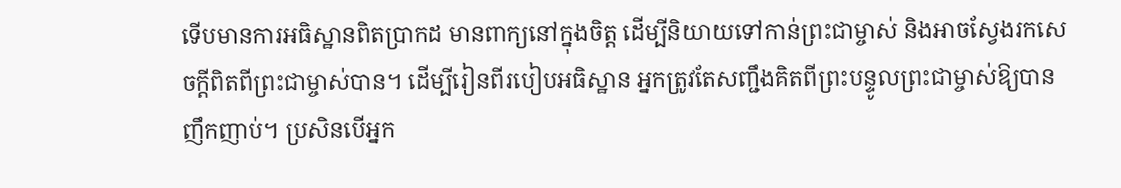ទើបមានការអធិស្ឋានពិតប្រាកដ មានពាក្យនៅក្នុងចិត្ត ដើម្បីនិយាយទៅកាន់ព្រះជាម្ចាស់ និងអាចស្វែងរកសេចក្តីពិតពីព្រះជាម្ចាស់បាន។ ដើម្បីរៀនពីរបៀបអធិស្ឋាន អ្នកត្រូវតែសញ្ជឹងគិតពីព្រះបន្ទូលព្រះជាម្ចាស់ឱ្យបានញឹកញាប់។ ប្រសិនបើអ្នក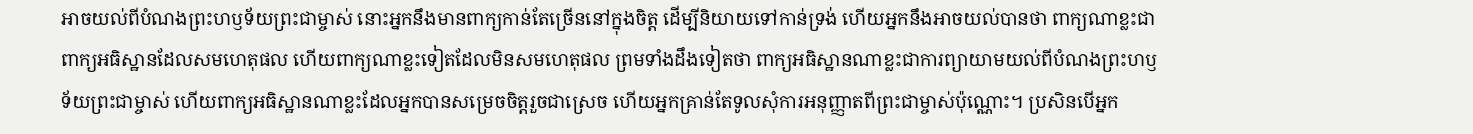អាចយល់ពីបំណងព្រះហឫទ័យព្រះជាម្ចាស់ នោះអ្នកនឹងមានពាក្យកាន់តែច្រើននៅក្នុងចិត្ត ដើម្បីនិយាយទៅកាន់ទ្រង់ ហើយអ្នកនឹងអាចយល់បានថា ពាក្យណាខ្លះជាពាក្យអធិស្ឋានដែលសមហេតុផល ហើយពាក្យណាខ្លះទៀតដែលមិនសមហេតុផល ព្រមទាំងដឹងទៀតថា ពាក្យអធិស្ឋានណាខ្លះជាការព្យាយាមយល់ពីបំណងព្រះហឫទ័យព្រះជាម្ចាស់ ហើយពាក្យអធិស្ឋានណាខ្លះដែលអ្នកបានសម្រេចចិត្តរួចជាស្រេច ហើយអ្នកគ្រាន់តែទូលសុំការអនុញ្ញាតពីព្រះជាម្ចាស់ប៉ុណ្ណោះ។ ប្រសិនបើអ្នក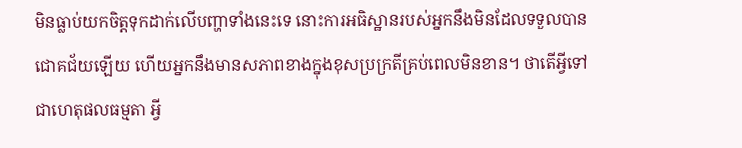មិនធ្លាប់យកចិត្តទុកដាក់លើបញ្ហាទាំងនេះទេ នោះការអធិស្ឋានរបស់អ្នកនឹងមិនដែលទទួលបានជោគជ័យឡើយ ហើយអ្នកនឹងមានសភាពខាងក្នុងខុសប្រក្រតីគ្រប់ពេលមិនខាន។ ថាតើអ្វីទៅជាហេតុផលធម្មតា អ្វី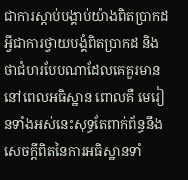ជាការស្ដាប់បង្គាប់យ៉ាងពិតប្រាកដ អ្វីជាការថ្វាយបង្គំពិតប្រាកដ និងថាជំហរបែបណាដែលគេគួរមាន នៅពេលអធិស្ឋាន ពោលគឺ មេរៀនទាំងអស់នេះសុទ្ធតែពាក់ព័ន្ធនឹងសេចក្តីពិតនៃការអធិស្ឋានទាំ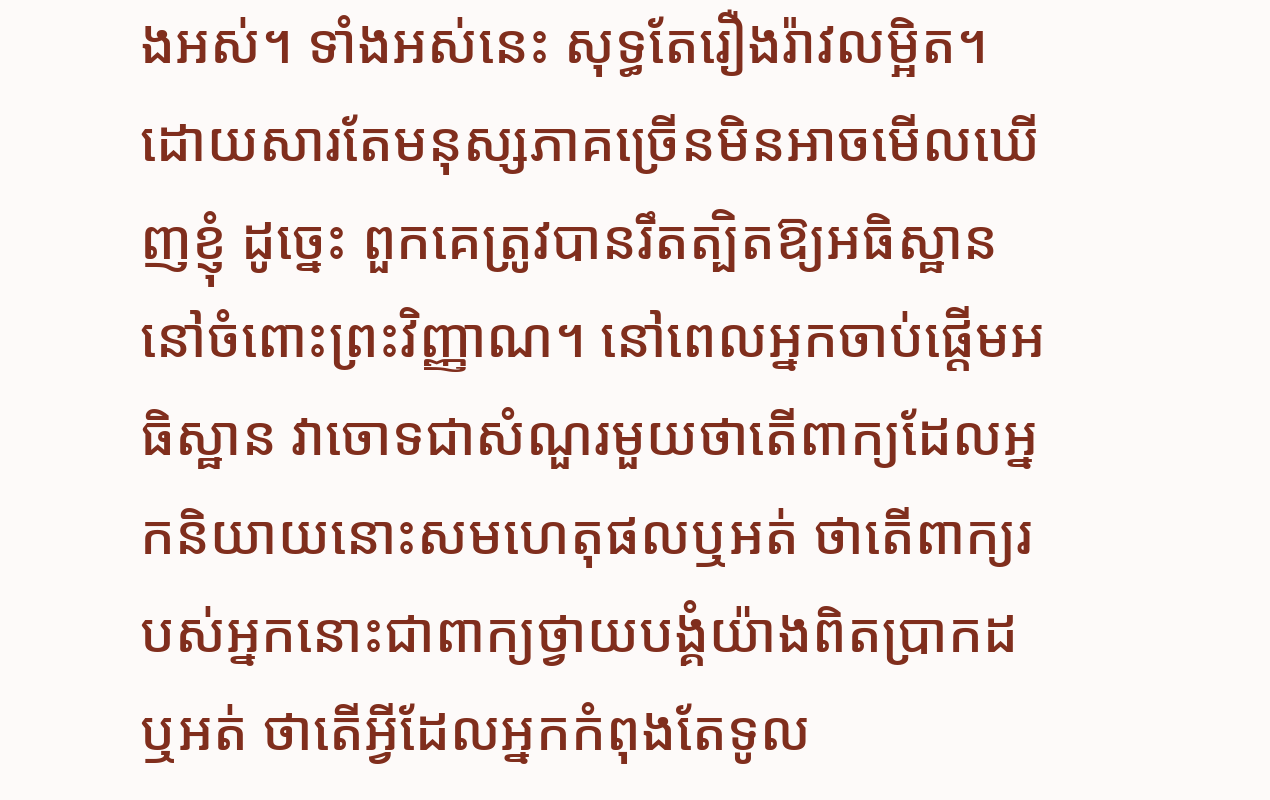ងអស់។ ទាំងអស់នេះ សុទ្ធតែរឿងរ៉ាវលម្អិត។ ដោយសារតែមនុស្សភាគច្រើនមិនអាចមើលឃើញខ្ញុំ ដូច្នេះ ពួកគេត្រូវបានរឹតត្បិតឱ្យអធិស្ឋាននៅចំពោះព្រះវិញ្ញាណ។ នៅពេលអ្នកចាប់ផ្ដើមអធិស្ឋាន វាចោទជាសំណួរមួយថាតើពាក្យដែលអ្នកនិយាយនោះសមហេតុផលឬអត់ ថាតើពាក្យរបស់អ្នកនោះជាពាក្យថ្វាយបង្គំយ៉ាងពិតប្រាកដឬអត់ ថាតើអ្វីដែលអ្នកកំពុងតែទូល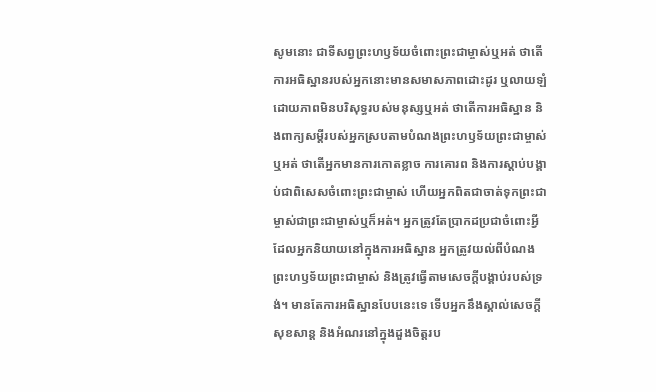សូមនោះ ជាទីសព្វព្រះហឫទ័យចំពោះព្រះជាម្ចាស់ឬអត់ ថាតើការអធិស្ឋានរបស់អ្នកនោះមានសមាសភាពដោះដូរ ឬលាយឡំដោយភាពមិនបរិសុទ្ធរបស់មនុស្សឬអត់ ថាតើការអធិស្ឋាន និងពាក្យសម្ដីរបស់អ្នកស្របតាមបំណងព្រះហឫទ័យព្រះជាម្ចាស់ឬអត់ ថាតើអ្នកមានការកោតខ្លាច ការគោរព និងការស្ដាប់បង្គាប់ជាពិសេសចំពោះព្រះជាម្ចាស់ ហើយអ្នកពិតជាចាត់ទុកព្រះជាម្ចាស់ជាព្រះជាម្ចាស់ឬក៏អត់។ អ្នកត្រូវតែប្រាកដប្រជាចំពោះអ្វីដែលអ្នកនិយាយនៅក្នុងការអធិស្ឋាន អ្នកត្រូវយល់ពីបំណងព្រះហឫទ័យព្រះជាម្ចាស់ និងត្រូវធ្វើតាមសេចក្តីបង្គាប់របស់ទ្រង់។ មានតែការអធិស្ឋានបែបនេះទេ ទើបអ្នកនឹងស្គាល់សេចក្តីសុខសាន្ត និងអំណរនៅក្នុងដួងចិត្តរប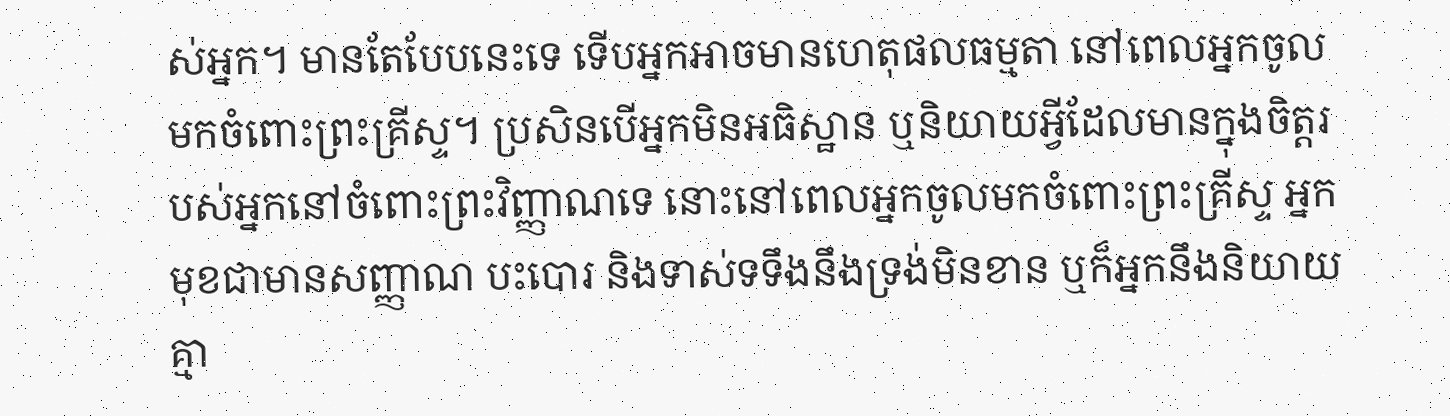ស់អ្នក។ មានតែបែបនេះទេ ទើបអ្នកអាចមានហេតុផលធម្មតា នៅពេលអ្នកចូលមកចំពោះព្រះគ្រីស្ទ។ ប្រសិនបើអ្នកមិនអធិស្ឋាន ឬនិយាយអ្វីដែលមានក្នុងចិត្តរបស់អ្នកនៅចំពោះព្រះវិញ្ញាណទេ នោះនៅពេលអ្នកចូលមកចំពោះព្រះគ្រីស្ទ អ្នកមុខជាមានសញ្ញាណ បះបោរ និងទាស់ទទឹងនឹងទ្រង់មិនខាន ឬក៏អ្នកនឹងនិយាយគ្មា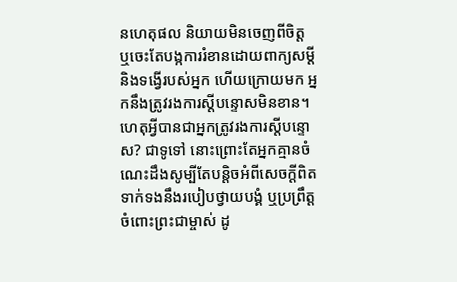នហេតុផល និយាយមិនចេញពីចិត្ត ឬចេះតែបង្កការរំខានដោយពាក្យសម្ដី និងទង្វើរបស់អ្នក ហើយក្រោយមក អ្នកនឹងត្រូវរងការស្ដីបន្ទោសមិនខាន។ ហេតុអ្វីបានជាអ្នកត្រូវរងការស្ដីបន្ទោស? ជាទូទៅ នោះព្រោះតែអ្នកគ្មានចំណេះដឹងសូម្បីតែបន្តិចអំពីសេចក្តីពិតទាក់ទងនឹងរបៀបថ្វាយបង្គំ ឬប្រព្រឹត្តចំពោះព្រះជាម្ចាស់ ដូ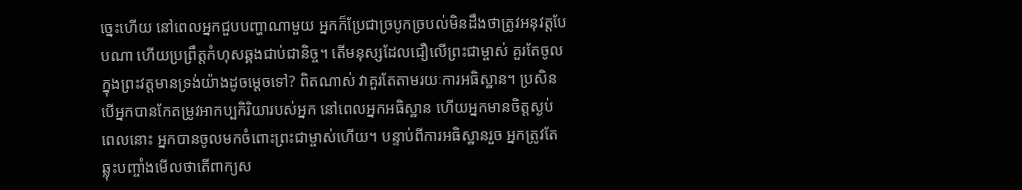ច្នេះហើយ នៅពេលអ្នកជួបបញ្ហាណាមួយ អ្នកក៏ប្រែជាច្របូកច្របល់មិនដឹងថាត្រូវអនុវត្តបែបណា ហើយប្រព្រឹត្តកំហុសឆ្គងជាប់ជានិច្ច។ តើមនុស្សដែលជឿលើព្រះជាម្ចាស់ គួរតែចូលក្នុងព្រះវត្តមានទ្រង់យ៉ាងដូចម្ដេចទៅ? ពិតណាស់ វាគួរតែតាមរយៈការអធិស្ឋាន។ ប្រសិនបើអ្នកបានកែតម្រូវអាកប្បកិរិយារបស់អ្នក នៅពេលអ្នកអធិស្ឋាន ហើយអ្នកមានចិត្តស្ងប់ ពេលនោះ អ្នកបានចូលមកចំពោះព្រះជាម្ចាស់ហើយ។ បន្ទាប់ពីការអធិស្ឋានរួច អ្នកត្រូវតែឆ្លុះបញ្ចាំងមើលថាតើពាក្យស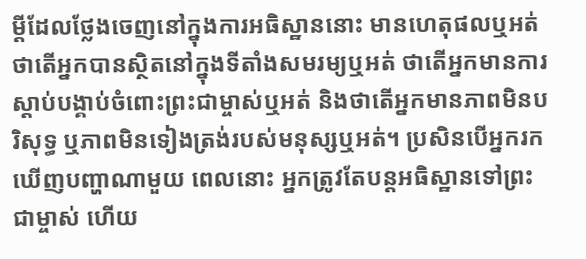ម្ដីដែលថ្លែងចេញនៅក្នុងការអធិស្ឋាននោះ មានហេតុផលឬអត់ ថាតើអ្នកបានស្ថិតនៅក្នុងទីតាំងសមរម្យឬអត់ ថាតើអ្នកមានការស្ដាប់បង្គាប់ចំពោះព្រះជាម្ចាស់ឬអត់ និងថាតើអ្នកមានភាពមិនបរិសុទ្ធ ឬភាពមិនទៀងត្រង់របស់មនុស្សឬអត់។ ប្រសិនបើអ្នករកឃើញបញ្ហាណាមួយ ពេលនោះ អ្នកត្រូវតែបន្តអធិស្ឋានទៅព្រះជាម្ចាស់ ហើយ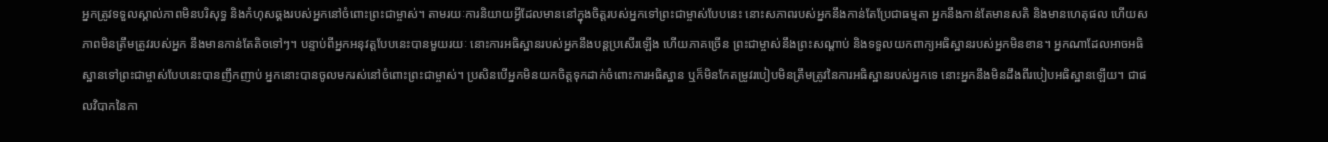អ្នកត្រូវទទួលស្គាល់ភាពមិនបរិសុទ្ធ និងកំហុសឆ្គងរបស់អ្នកនៅចំពោះព្រះជាម្ចាស់។ តាមរយៈការនិយាយអ្វីដែលមាននៅក្នុងចិត្តរបស់អ្នកទៅព្រះជាម្ចាស់បែបនេះ នោះសភាពរបស់អ្នកនឹងកាន់តែប្រែជាធម្មតា អ្នកនឹងកាន់តែមានសតិ និងមានហេតុផល ហើយសភាពមិនត្រឹមត្រូវរបស់អ្នក នឹងមានកាន់តែតិចទៅៗ។ បន្ទាប់ពីអ្នកអនុវត្តបែបនេះបានមួយរយៈ នោះការអធិស្ឋានរបស់អ្នកនឹងបន្តប្រសើរឡើង ហើយភាគច្រើន ព្រះជាម្ចាស់នឹងព្រះសណ្ដាប់ និងទទួលយកពាក្យអធិស្ឋានរបស់អ្នកមិនខាន។ អ្នកណាដែលអាចអធិស្ឋានទៅព្រះជាម្ចាស់បែបនេះបានញឹកញាប់ អ្នកនោះបានចូលមករស់នៅចំពោះព្រះជាម្ចាស់។ ប្រសិនបើអ្នកមិនយកចិត្តទុកដាក់ចំពោះការអធិស្ឋាន ឬក៏មិនកែតម្រូវរបៀបមិនត្រឹមត្រូវនៃការអធិស្ឋានរបស់អ្នកទេ នោះអ្នកនឹងមិនដឹងពីរបៀបអធិស្ឋានឡើយ។ ជាផលវិបាកនៃកា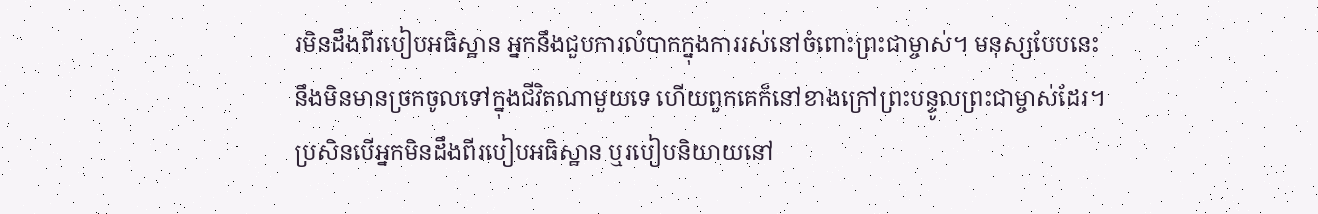រមិនដឹងពីរបៀបអធិស្ឋាន អ្នកនឹងជួបការលំបាកក្នុងការរស់នៅចំពោះព្រះជាម្ចាស់។ មនុស្សបែបនេះនឹងមិនមានច្រកចូលទៅក្នុងជីវិតណាមួយទេ ហើយពួកគេក៏នៅខាងក្រៅព្រះបន្ទូលព្រះជាម្ចាស់ដែរ។ ប្រសិនបើអ្នកមិនដឹងពីរបៀបអធិស្ឋាន ឬរបៀបនិយាយនៅ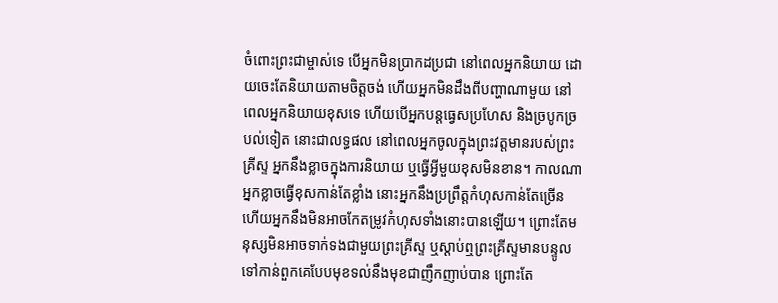ចំពោះព្រះជាម្ចាស់ទេ បើអ្នកមិនប្រាកដប្រជា នៅពេលអ្នកនិយាយ ដោយចេះតែនិយាយតាមចិត្តចង់ ហើយអ្នកមិនដឹងពីបញ្ហាណាមួយ នៅពេលអ្នកនិយាយខុសទេ ហើយបើអ្នកបន្តធ្វេសប្រហែស និងច្របូកច្របល់ទៀត នោះជាលទ្ធផល នៅពេលអ្នកចូលក្នុងព្រះវត្តមានរបស់ព្រះគ្រីស្ទ អ្នកនឹងខ្លាចក្នុងការនិយាយ ឬធ្វើអ្វីមួយខុសមិនខាន។ កាលណាអ្នកខ្លាចធ្វើខុសកាន់តែខ្លាំង នោះអ្នកនឹងប្រព្រឹត្តកំហុសកាន់តែច្រើន ហើយអ្នកនឹងមិនអាចកែតម្រូវកំហុសទាំងនោះបានឡើយ។ ព្រោះតែមនុស្សមិនអាចទាក់ទងជាមួយព្រះគ្រីស្ទ ឬស្ដាប់ឮព្រះគ្រីស្ទមានបន្ទូលទៅកាន់ពួកគេបែបមុខទល់នឹងមុខជាញឹកញាប់បាន ព្រោះតែ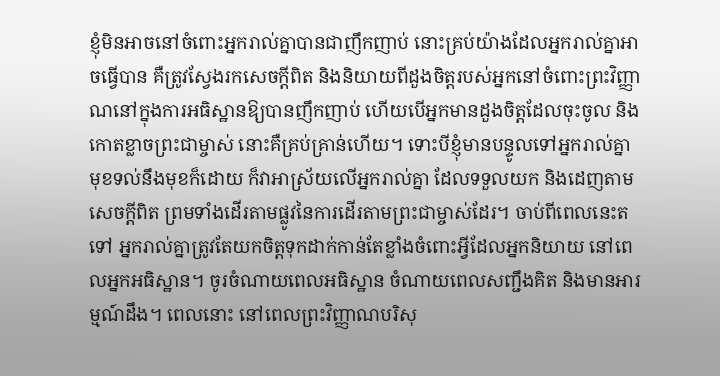ខ្ញុំមិនអាចនៅចំពោះអ្នករាល់គ្នាបានជាញឹកញាប់ នោះគ្រប់យ៉ាងដែលអ្នករាល់គ្នាអាចធ្វើបាន គឺត្រូវស្វែងរកសេចក្តីពិត និងនិយាយពីដួងចិត្តរបស់អ្នកនៅចំពោះព្រះវិញ្ញាណនៅក្នុងការអធិស្ឋានឱ្យបានញឹកញាប់ ហើយបើអ្នកមានដួងចិត្តដែលចុះចូល និងកោតខ្លាចព្រះជាម្ចាស់ នោះគឺគ្រប់គ្រាន់ហើយ។ ទោះបីខ្ញុំមានបន្ទូលទៅអ្នករាល់គ្នាមុខទល់នឹងមុខក៏ដោយ ក៏វាអាស្រ័យលើអ្នករាល់គ្នា ដែលទទួលយក និងដេញតាមសេចក្តីពិត ព្រមទាំងដើរតាមផ្លូវនៃការដើរតាមព្រះជាម្ចាស់ដែរ។ ចាប់ពីពេលនេះតទៅ អ្នករាល់គ្នាត្រូវតែយកចិត្តទុកដាក់កាន់តែខ្លាំងចំពោះអ្វីដែលអ្នកនិយាយ នៅពេលអ្នកអធិស្ឋាន។ ចូរចំណាយពេលអធិស្ឋាន ចំណាយពេលសញ្ជឹងគិត និងមានអារម្មណ៍ដឹង។ ពេលនោះ នៅពេលព្រះវិញ្ញាណបរិសុ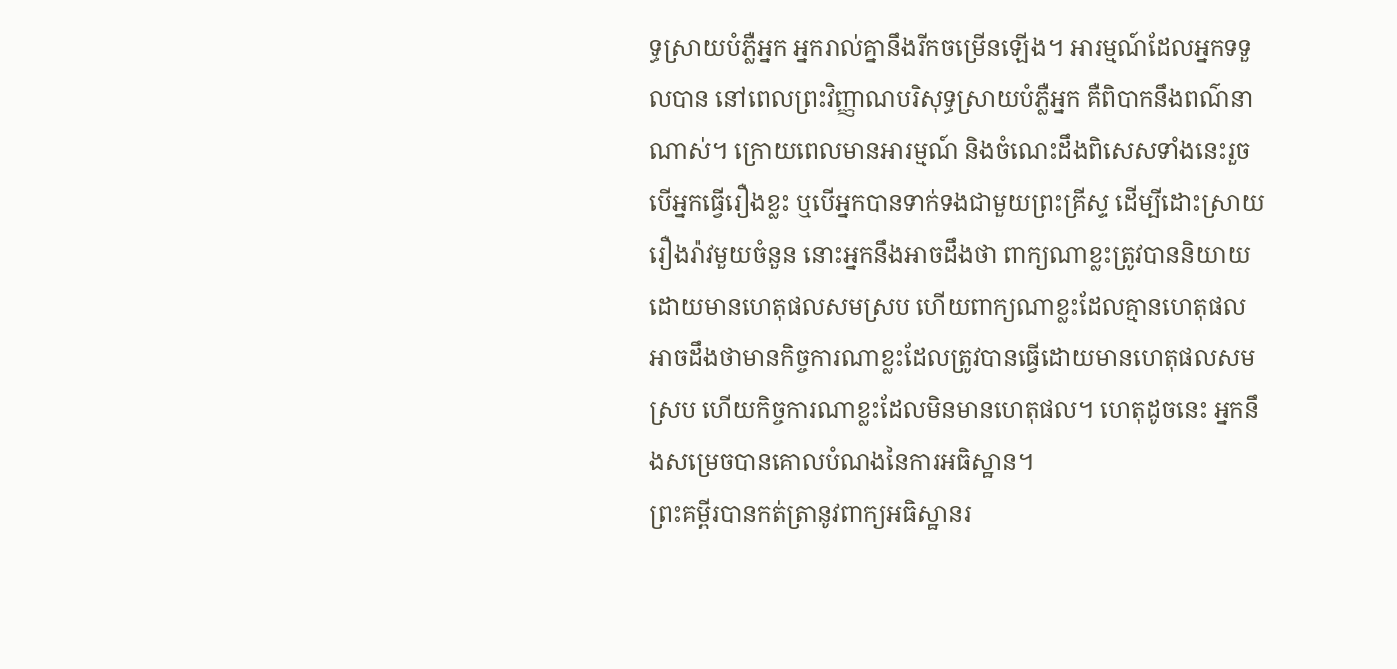ទ្ធស្រាយបំភ្លឺអ្នក អ្នករាល់គ្នានឹងរីកចម្រើនឡើង។ អារម្មណ៍ដែលអ្នកទទួលបាន នៅពេលព្រះវិញ្ញាណបរិសុទ្ធស្រាយបំភ្លឺអ្នក គឺពិបាកនឹងពណ៌នាណាស់។ ក្រោយពេលមានអារម្មណ៍ និងចំណេះដឹងពិសេសទាំងនេះរួច បើអ្នកធ្វើរឿងខ្លះ ឬបើអ្នកបានទាក់ទងជាមួយព្រះគ្រីស្ទ ដើម្បីដោះស្រាយរឿងរ៉ាវមួយចំនួន នោះអ្នកនឹងអាចដឹងថា ពាក្យណាខ្លះត្រូវបាននិយាយដោយមានហេតុផលសមស្រប ហើយពាក្យណាខ្លះដែលគ្មានហេតុផល អាចដឹងថាមានកិច្ចការណាខ្លះដែលត្រូវបានធ្វើដោយមានហេតុផលសមស្រប ហើយកិច្ចការណាខ្លះដែលមិនមានហេតុផល។ ហេតុដូចនេះ អ្នកនឹងសម្រេចបានគោលបំណងនៃការអធិស្ឋាន។
ព្រះគម្ពីរបានកត់ត្រានូវពាក្យអធិស្ឋានរ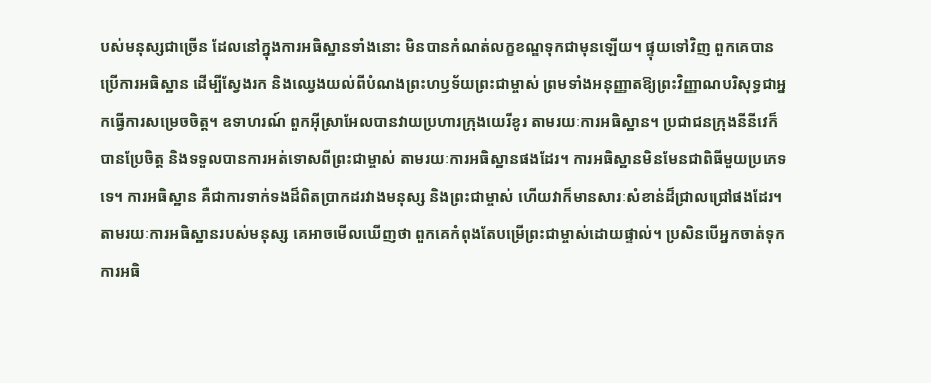បស់មនុស្សជាច្រើន ដែលនៅក្នុងការអធិស្ឋានទាំងនោះ មិនបានកំណត់លក្ខខណ្ឌទុកជាមុនឡើយ។ ផ្ទុយទៅវិញ ពួកគេបានប្រើការអធិស្ឋាន ដើម្បីស្វែងរក និងឈ្វេងយល់ពីបំណងព្រះហឫទ័យព្រះជាម្ចាស់ ព្រមទាំងអនុញ្ញាតឱ្យព្រះវិញ្ញាណបរិសុទ្ធជាអ្នកធ្វើការសម្រេចចិត្ត។ ឧទាហរណ៍ ពួកអ៊ីស្រាអែលបានវាយប្រហារក្រុងយេរីខូរ តាមរយៈការអធិស្ឋាន។ ប្រជាជនក្រុងនីនីវេក៏បានប្រែចិត្ត និងទទួលបានការអត់ទោសពីព្រះជាម្ចាស់ តាមរយៈការអធិស្ឋានផងដែរ។ ការអធិស្ឋានមិនមែនជាពិធីមួយប្រភេទទេ។ ការអធិស្ឋាន គឺជាការទាក់ទងដ៏ពិតប្រាកដរវាងមនុស្ស និងព្រះជាម្ចាស់ ហើយវាក៏មានសារៈសំខាន់ដ៏ជ្រាលជ្រៅផងដែរ។ តាមរយៈការអធិស្ឋានរបស់មនុស្ស គេអាចមើលឃើញថា ពួកគេកំពុងតែបម្រើព្រះជាម្ចាស់ដោយផ្ទាល់។ ប្រសិនបើអ្នកចាត់ទុកការអធិ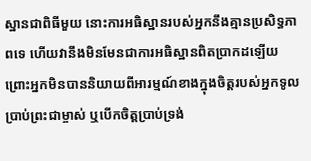ស្ឋានជាពិធីមួយ នោះការអធិស្ឋានរបស់អ្នកនឹងគ្មានប្រសិទ្ធភាពទេ ហើយវានឹងមិនមែនជាការអធិស្ឋានពិតប្រាកដឡើយ ព្រោះអ្នកមិនបាននិយាយពីអារម្មណ៍ខាងក្នុងចិត្តរបស់អ្នកទូលប្រាប់ព្រះជាម្ចាស់ ឬបើកចិត្តប្រាប់ទ្រង់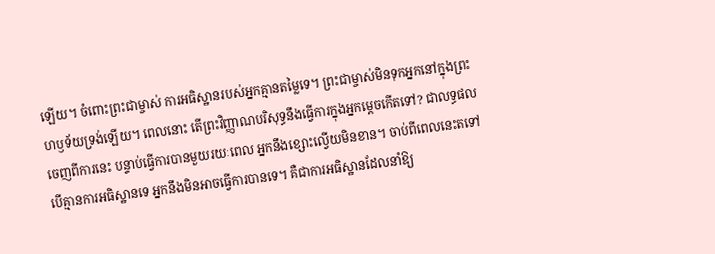ឡើយ។ ចំពោះព្រះជាម្ចាស់ ការអធិស្ឋានរបស់អ្នកគ្មានតម្លៃទេ។ ព្រះជាម្ចាស់មិនទុកអ្នកនៅក្នុងព្រះហឫទ័យទ្រង់ឡើយ។ ពេលនោះ តើព្រះវិញ្ញាណបរិសុទ្ធនឹងធ្វើការក្នុងអ្នកម្ដេចកើតទៅ? ជាលទ្ធផលចេញពីការនេះ បន្ទាប់ធ្វើការបានមួយរយៈពេល អ្នកនឹងខ្សោះល្វើយមិនខាន។ ចាប់ពីពេលនេះតទៅ បើគ្មានការអធិស្ឋានទេ អ្នកនឹងមិនអាចធ្វើការបានទេ។ គឺជាការអធិស្ឋានដែលនាំឱ្យ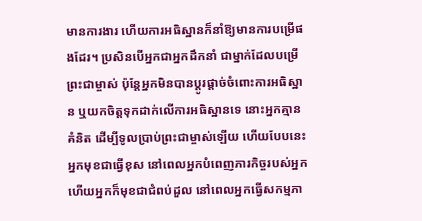មានការងារ ហើយការអធិស្ឋានក៏នាំឱ្យមានការបម្រើផងដែរ។ ប្រសិនបើអ្នកជាអ្នកដឹកនាំ ជាម្នាក់ដែលបម្រើព្រះជាម្ចាស់ ប៉ុន្តែអ្នកមិនបានប្ដូរផ្ដាច់ចំពោះការអធិស្ឋាន ឬយកចិត្តទុកដាក់លើការអធិស្ឋានទេ នោះអ្នកគ្មានគំនិត ដើម្បីទូលប្រាប់ព្រះជាម្ចាស់ឡើយ ហើយបែបនេះ អ្នកមុខជាធ្វើខុស នៅពេលអ្នកបំពេញភារកិច្ចរបស់អ្នក ហើយអ្នកក៏មុខជាជំពប់ដួល នៅពេលអ្នកធ្វើសកម្មភា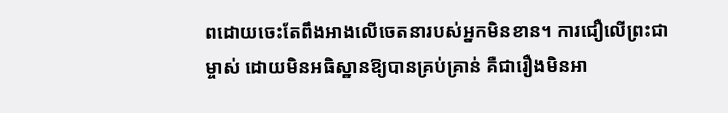ពដោយចេះតែពឹងអាងលើចេតនារបស់អ្នកមិនខាន។ ការជឿលើព្រះជាម្ចាស់ ដោយមិនអធិស្ឋានឱ្យបានគ្រប់គ្រាន់ គឺជារឿងមិនអា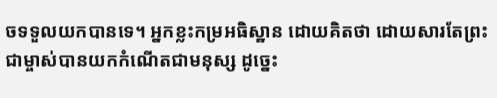ចទទួលយកបានទេ។ អ្នកខ្លះកម្រអធិស្ឋាន ដោយគិតថា ដោយសារតែព្រះជាម្ចាស់បានយកកំណើតជាមនុស្ស ដូច្នេះ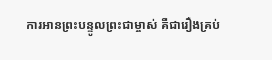ការអានព្រះបន្ទូលព្រះជាម្ចាស់ គឺជារឿងគ្រប់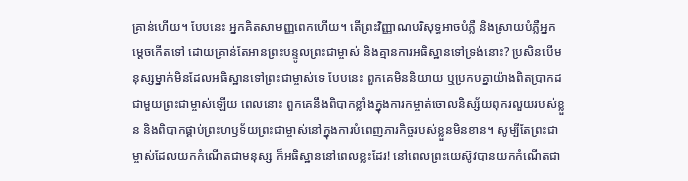គ្រាន់ហើយ។ បែបនេះ អ្នកគិតសាមញ្ញពេកហើយ។ តើព្រះវិញ្ញាណបរិសុទ្ធអាចបំភ្លឺ និងស្រាយបំភ្លឺអ្នកម្ដេចកើតទៅ ដោយគ្រាន់តែអានព្រះបន្ទូលព្រះជាម្ចាស់ និងគ្មានការអធិស្ឋានទៅទ្រង់នោះ? ប្រសិនបើមនុស្សម្នាក់មិនដែលអធិស្ឋានទៅព្រះជាម្ចាស់ទេ បែបនេះ ពួកគេមិននិយាយ ឬប្រកបគ្នាយ៉ាងពិតប្រាកដជាមួយព្រះជាម្ចាស់ឡើយ ពេលនោះ ពួកគេនឹងពិបាកខ្លាំងក្នុងការកម្ចាត់ចោលនិស្ស័យពុករលួយរបស់ខ្លួន និងពិបាកផ្គាប់ព្រះហឫទ័យព្រះជាម្ចាស់នៅក្នុងការបំពេញភារកិច្ចរបស់ខ្លួនមិនខាន។ សូម្បីតែព្រះជាម្ចាស់ដែលយកកំណើតជាមនុស្ស ក៏អធិស្ឋាននៅពេលខ្លះដែរ! នៅពេលព្រះយេស៊ូវបានយកកំណើតជា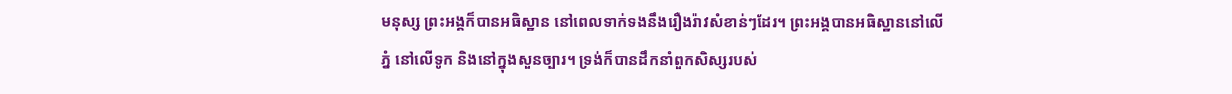មនុស្ស ព្រះអង្គក៏បានអធិស្ឋាន នៅពេលទាក់ទងនឹងរឿងរ៉ាវសំខាន់ៗដែរ។ ព្រះអង្គបានអធិស្ឋាននៅលើភ្នំ នៅលើទូក និងនៅក្នុងសួនច្បារ។ ទ្រង់ក៏បានដឹកនាំពួកសិស្សរបស់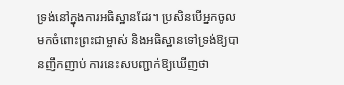ទ្រង់នៅក្នុងការអធិស្ឋានដែរ។ ប្រសិនបើអ្នកចូលមកចំពោះព្រះជាម្ចាស់ និងអធិស្ឋានទៅទ្រង់ឱ្យបានញឹកញាប់ ការនេះសបញ្ជាក់ឱ្យឃើញថា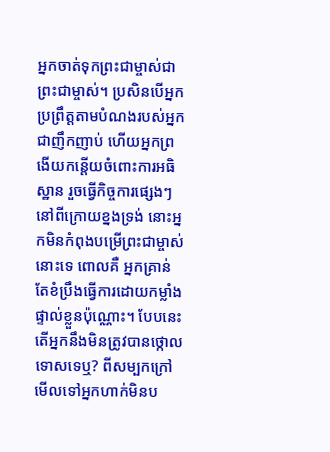អ្នកចាត់ទុកព្រះជាម្ចាស់ជាព្រះជាម្ចាស់។ ប្រសិនបើអ្នកប្រព្រឹត្តតាមបំណងរបស់អ្នកជាញឹកញាប់ ហើយអ្នកព្រងើយកន្តើយចំពោះការអធិស្ឋាន រួចធ្វើកិច្ចការផ្សេងៗនៅពីក្រោយខ្នងទ្រង់ នោះអ្នកមិនកំពុងបម្រើព្រះជាម្ចាស់នោះទេ ពោលគឺ អ្នកគ្រាន់តែខំប្រឹងធ្វើការដោយកម្លាំងផ្ទាល់ខ្លួនប៉ុណ្ណោះ។ បែបនេះ តើអ្នកនឹងមិនត្រូវបានថ្កោលទោសទេឬ? ពីសម្បកក្រៅ មើលទៅអ្នកហាក់មិនប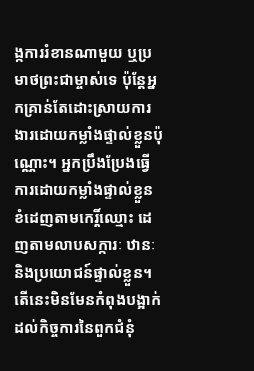ង្កការរំខានណាមួយ ឬប្រមាថព្រះជាម្ចាស់ទេ ប៉ុន្តែអ្នកគ្រាន់តែដោះស្រាយការងារដោយកម្លាំងផ្ទាល់ខ្លួនប៉ុណ្ណោះ។ អ្នកប្រឹងប្រែងធ្វើការដោយកម្លាំងផ្ទាល់ខ្លួន ខំដេញតាមកេរ្តិ៍ឈ្មោះ ដេញតាមលាបសក្ការៈ ឋានៈ និងប្រយោជន៍ផ្ទាល់ខ្លួន។ តើនេះមិនមែនកំពុងបង្អាក់ដល់កិច្ចការនៃពួកជំនុំ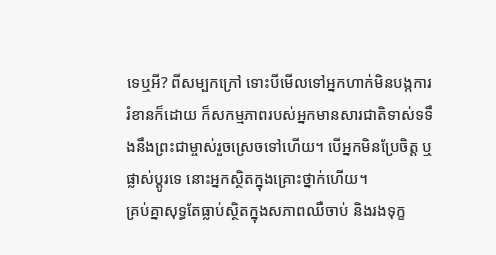ទេឬអី? ពីសម្បកក្រៅ ទោះបីមើលទៅអ្នកហាក់មិនបង្កការរំខានក៏ដោយ ក៏សកម្មភាពរបស់អ្នកមានសារជាតិទាស់ទទឹងនឹងព្រះជាម្ចាស់រួចស្រេចទៅហើយ។ បើអ្នកមិនប្រែចិត្ត ឬផ្លាស់ប្ដូរទេ នោះអ្នកស្ថិតក្នុងគ្រោះថ្នាក់ហើយ។
គ្រប់គ្នាសុទ្ធតែធ្លាប់ស្ថិតក្នុងសភាពឈឺចាប់ និងរងទុក្ខ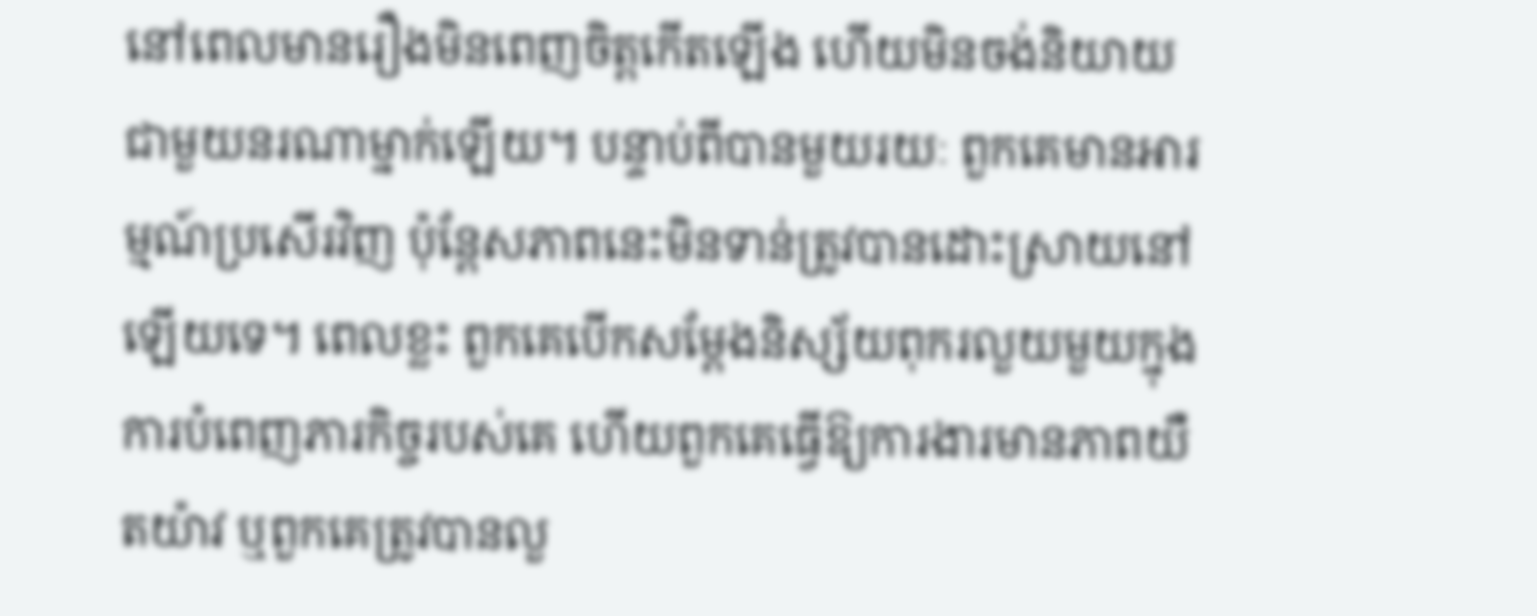នៅពេលមានរឿងមិនពេញចិត្តកើតឡើង ហើយមិនចង់និយាយជាមួយនរណាម្នាក់ឡើយ។ បន្ទាប់ពីបានមួយរយៈ ពួកគេមានអារម្មណ៍ប្រសើរវិញ ប៉ុន្តែសភាពនេះមិនទាន់ត្រូវបានដោះស្រាយនៅឡើយទេ។ ពេលខ្លះ ពួកគេបើកសម្ដែងនិស្ស័យពុករលួយមួយក្នុងការបំពេញភារកិច្ចរបស់គេ ហើយពួកគេធ្វើឱ្យការងារមានភាពយឺតយ៉ាវ ឬពួកគេត្រូវបានលួ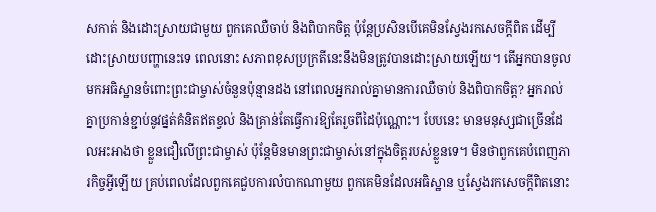សកាត់ និងដោះស្រាយជាមួយ ពួកគេឈឺចាប់ និងពិបាកចិត្ត ប៉ុន្តែប្រសិនបើគេមិនស្វែងរកសេចក្តីពិត ដើម្បីដោះស្រាយបញ្ហានេះទេ ពេលនោះ សភាពខុសប្រក្រតីនេះនឹងមិនត្រូវបានដោះស្រាយឡើយ។ តើអ្នកបានចូលមកអធិស្ឋានចំពោះព្រះជាម្ចាស់ចំនួនប៉ុន្មានដង នៅពេលអ្នករាល់គ្នាមានការឈឺចាប់ និងពិបាកចិត្ត? អ្នករាល់គ្នាប្រកាន់ខ្ជាប់នូវផ្នត់គំនិតឥតខ្វល់ និងគ្រាន់តែធ្វើការឱ្យតែរួចពីដៃប៉ុណ្ណោះ។ បែបនេះ មានមនុស្សជាច្រើនដែលអះអាងថា ខ្លួនជឿលើព្រះជាម្ចាស់ ប៉ុន្តែមិនមានព្រះជាម្ចាស់នៅក្នុងចិត្តរបស់ខ្លួនទេ។ មិនថាពួកគេបំពេញភារកិច្ចអ្វីឡើយ គ្រប់ពេលដែលពួកគេជួបការលំបាកណាមួយ ពួកគេមិនដែលអធិស្ឋាន ឬស្វែងរកសេចក្តីពិតនោះ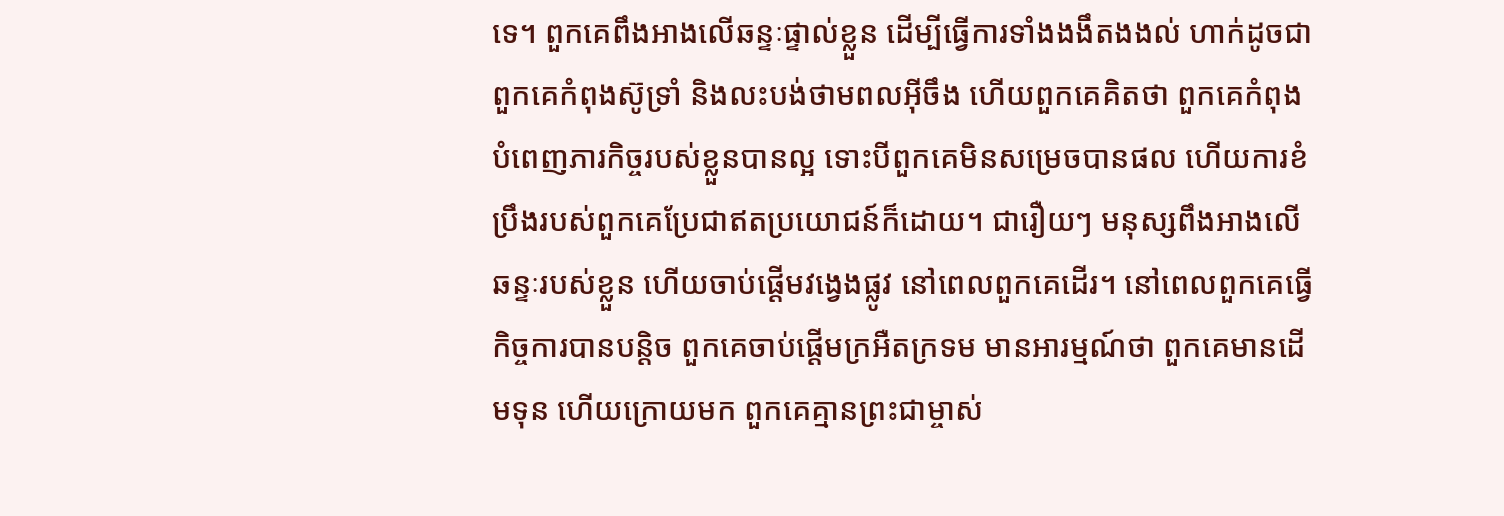ទេ។ ពួកគេពឹងអាងលើឆន្ទៈផ្ទាល់ខ្លួន ដើម្បីធ្វើការទាំងងងឹតងងល់ ហាក់ដូចជាពួកគេកំពុងស៊ូទ្រាំ និងលះបង់ថាមពលអ៊ីចឹង ហើយពួកគេគិតថា ពួកគេកំពុងបំពេញភារកិច្ចរបស់ខ្លួនបានល្អ ទោះបីពួកគេមិនសម្រេចបានផល ហើយការខំប្រឹងរបស់ពួកគេប្រែជាឥតប្រយោជន៍ក៏ដោយ។ ជារឿយៗ មនុស្សពឹងអាងលើឆន្ទៈរបស់ខ្លួន ហើយចាប់ផ្ដើមវង្វេងផ្លូវ នៅពេលពួកគេដើរ។ នៅពេលពួកគេធ្វើកិច្ចការបានបន្តិច ពួកគេចាប់ផ្ដើមក្រអឺតក្រទម មានអារម្មណ៍ថា ពួកគេមានដើមទុន ហើយក្រោយមក ពួកគេគ្មានព្រះជាម្ចាស់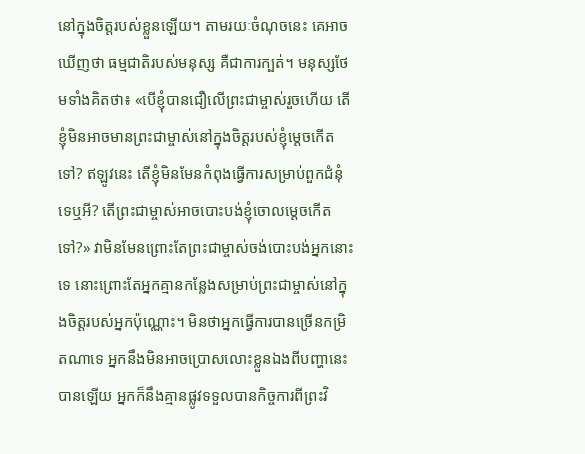នៅក្នុងចិត្តរបស់ខ្លួនឡើយ។ តាមរយៈចំណុចនេះ គេអាចឃើញថា ធម្មជាតិរបស់មនុស្ស គឺជាការក្បត់។ មនុស្សថែមទាំងគិតថា៖ «បើខ្ញុំបានជឿលើព្រះជាម្ចាស់រួចហើយ តើខ្ញុំមិនអាចមានព្រះជាម្ចាស់នៅក្នុងចិត្តរបស់ខ្ញុំម្ដេចកើតទៅ? ឥឡូវនេះ តើខ្ញុំមិនមែនកំពុងធ្វើការសម្រាប់ពួកជំនុំទេឬអី? តើព្រះជាម្ចាស់អាចបោះបង់ខ្ញុំចោលម្ដេចកើតទៅ?» វាមិនមែនព្រោះតែព្រះជាម្ចាស់ចង់បោះបង់អ្នកនោះទេ នោះព្រោះតែអ្នកគ្មានកន្លែងសម្រាប់ព្រះជាម្ចាស់នៅក្នុងចិត្តរបស់អ្នកប៉ុណ្ណោះ។ មិនថាអ្នកធ្វើការបានច្រើនកម្រិតណាទេ អ្នកនឹងមិនអាចប្រោសលោះខ្លួនឯងពីបញ្ហានេះបានឡើយ អ្នកក៏នឹងគ្មានផ្លូវទទួលបានកិច្ចការពីព្រះវិ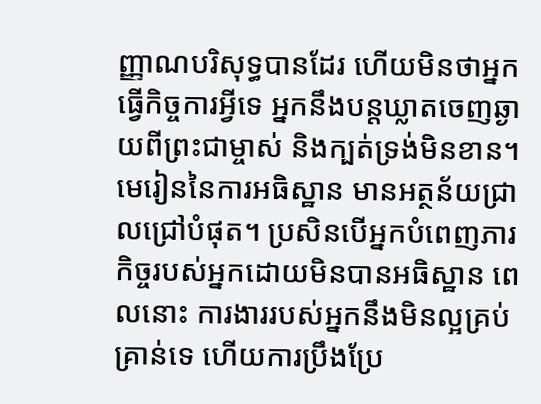ញ្ញាណបរិសុទ្ធបានដែរ ហើយមិនថាអ្នកធ្វើកិច្ចការអ្វីទេ អ្នកនឹងបន្តឃ្លាតចេញឆ្ងាយពីព្រះជាម្ចាស់ និងក្បត់ទ្រង់មិនខាន។ មេរៀននៃការអធិស្ឋាន មានអត្ថន័យជ្រាលជ្រៅបំផុត។ ប្រសិនបើអ្នកបំពេញភារកិច្ចរបស់អ្នកដោយមិនបានអធិស្ឋាន ពេលនោះ ការងាររបស់អ្នកនឹងមិនល្អគ្រប់គ្រាន់ទេ ហើយការប្រឹងប្រែ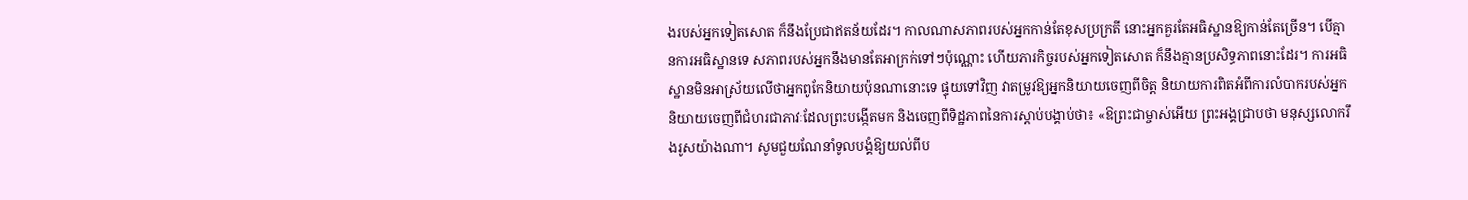ងរបស់អ្នកទៀតសោត ក៏នឹងប្រែជាឥតន័យដែរ។ កាលណាសភាពរបស់អ្នកកាន់តែខុសប្រក្រតី នោះអ្នកគួរតែអធិស្ឋានឱ្យកាន់តែច្រើន។ បើគ្មានការអធិស្ឋានទេ សភាពរបស់អ្នកនឹងមានតែអាក្រក់ទៅៗប៉ុណ្ណោះ ហើយភារកិច្ចរបស់អ្នកទៀតសោត ក៏នឹងគ្មានប្រសិទ្ធភាពនោះដែរ។ ការអធិស្ឋានមិនអាស្រ័យលើថាអ្នកពូកែនិយាយប៉ុនណានោះទេ ផ្ទុយទៅវិញ វាតម្រូវឱ្យអ្នកនិយាយចេញពីចិត្ត និយាយការពិតអំពីការលំបាករបស់អ្នក និយាយចេញពីជំហរជាភាវៈដែលព្រះបង្កើតមក និងចេញពីទិដ្ឋភាពនៃការស្ដាប់បង្គាប់ថា៖ «ឱព្រះជាម្ចាស់អើយ ព្រះអង្គជ្រាបថា មនុស្សលោករឹងរូសយ៉ាងណា។ សូមជួយណែនាំទូលបង្គំឱ្យយល់ពីប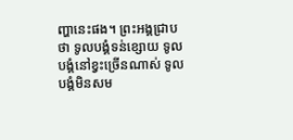ញ្ហានេះផង។ ព្រះអង្គជ្រាបថា ទូលបង្គំទន់ខ្សោយ ទូលបង្គំនៅខ្វះច្រើនណាស់ ទូលបង្គំមិនសម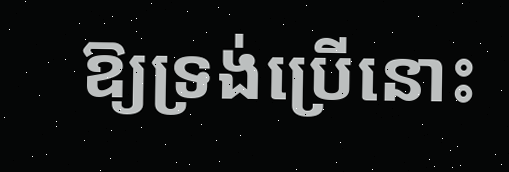ឱ្យទ្រង់ប្រើនោះ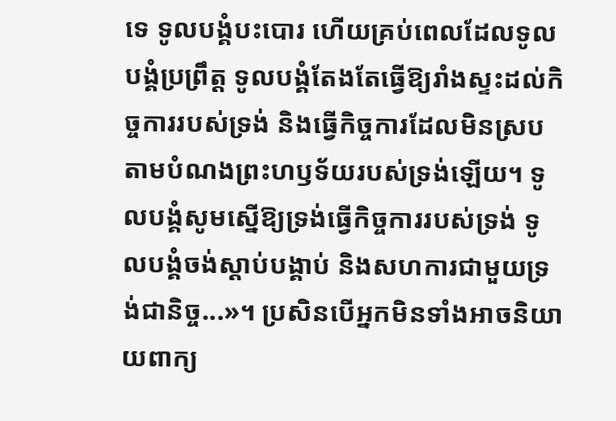ទេ ទូលបង្គំបះបោរ ហើយគ្រប់ពេលដែលទូលបង្គំប្រព្រឹត្ត ទូលបង្គំតែងតែធ្វើឱ្យរាំងស្ទះដល់កិច្ចការរបស់ទ្រង់ និងធ្វើកិច្ចការដែលមិនស្របតាមបំណងព្រះហឫទ័យរបស់ទ្រង់ឡើយ។ ទូលបង្គំសូមស្នើឱ្យទ្រង់ធ្វើកិច្ចការរបស់ទ្រង់ ទូលបង្គំចង់ស្ដាប់បង្គាប់ និងសហការជាមួយទ្រង់ជានិច្ច...»។ ប្រសិនបើអ្នកមិនទាំងអាចនិយាយពាក្យ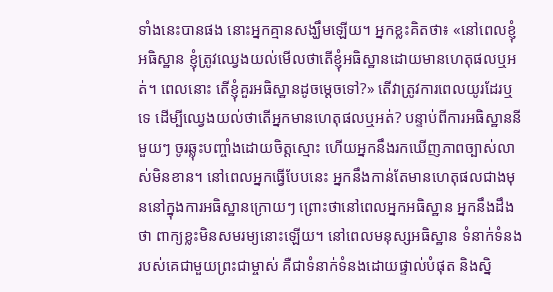ទាំងនេះបានផង នោះអ្នកគ្មានសង្ឃឹមឡើយ។ អ្នកខ្លះគិតថា៖ «នៅពេលខ្ញុំអធិស្ឋាន ខ្ញុំត្រូវឈ្វេងយល់មើលថាតើខ្ញុំអធិស្ឋានដោយមានហេតុផលឬអត់។ ពេលនោះ តើខ្ញុំគួរអធិស្ឋានដូចម្ដេចទៅ?» តើវាត្រូវការពេលយូរដែរឬទេ ដើម្បីឈ្វេងយល់ថាតើអ្នកមានហេតុផលឬអត់? បន្ទាប់ពីការអធិស្ឋាននីមួយៗ ចូរឆ្លុះបញ្ចាំងដោយចិត្តស្មោះ ហើយអ្នកនឹងរកឃើញភាពច្បាស់លាស់មិនខាន។ នៅពេលអ្នកធ្វើបែបនេះ អ្នកនឹងកាន់តែមានហេតុផលជាងមុននៅក្នុងការអធិស្ឋានក្រោយៗ ព្រោះថានៅពេលអ្នកអធិស្ឋាន អ្នកនឹងដឹងថា ពាក្យខ្លះមិនសមរម្យនោះឡើយ។ នៅពេលមនុស្សអធិស្ឋាន ទំនាក់ទំនងរបស់គេជាមួយព្រះជាម្ចាស់ គឺជាទំនាក់ទំនងដោយផ្ទាល់បំផុត និងស្និ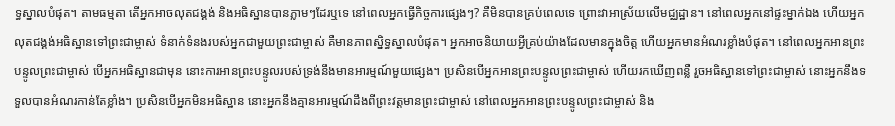ទ្ធស្នាលបំផុត។ តាមធម្មតា តើអ្នកអាចលុតជង្គង់ និងអធិស្ឋានបានភ្លាមៗដែរឬទេ នៅពេលអ្នកធ្វើកិច្ចការផ្សេងៗ? គឺមិនបានគ្រប់ពេលទេ ព្រោះវាអាស្រ័យលើមជ្ឈដ្ឋាន។ នៅពេលអ្នកនៅផ្ទះម្នាក់ឯង ហើយអ្នកលុតជង្គង់អធិស្ឋានទៅព្រះជាម្ចាស់ ទំនាក់ទំនងរបស់អ្នកជាមួយព្រះជាម្ចាស់ គឺមានភាពស្និទ្ធស្នាលបំផុត។ អ្នកអាចនិយាយអ្វីគ្រប់យ៉ាងដែលមានក្នុងចិត្ត ហើយអ្នកមានអំណរខ្លាំងបំផុត។ នៅពេលអ្នកអានព្រះបន្ទូលព្រះជាម្ចាស់ បើអ្នកអធិស្ឋានជាមុន នោះការអានព្រះបន្ទូលរបស់ទ្រង់នឹងមានអារម្មណ៍មួយផ្សេង។ ប្រសិនបើអ្នកអានព្រះបន្ទូលព្រះជាម្ចាស់ ហើយរកឃើញពន្លឺ រួចអធិស្ឋានទៅព្រះជាម្ចាស់ នោះអ្នកនឹងទទួលបានអំណរកាន់តែខ្លាំង។ ប្រសិនបើអ្នកមិនអធិស្ឋាន នោះអ្នកនឹងគ្មានអារម្មណ៍ដឹងពីព្រះវត្តមានព្រះជាម្ចាស់ នៅពេលអ្នកអានព្រះបន្ទូលព្រះជាម្ចាស់ និង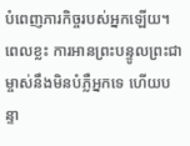បំពេញភារកិច្ចរបស់អ្នកឡើយ។ ពេលខ្លះ ការអានព្រះបន្ទូលព្រះជាម្ចាស់នឹងមិនបំភ្លឺអ្នកទេ ហើយបន្ទា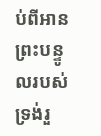ប់ពីអានព្រះបន្ទូលរបស់ទ្រង់រួ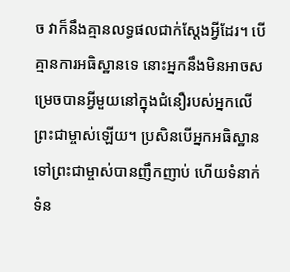ច វាក៏នឹងគ្មានលទ្ធផលជាក់ស្ដែងអ្វីដែរ។ បើគ្មានការអធិស្ឋានទេ នោះអ្នកនឹងមិនអាចសម្រេចបានអ្វីមួយនៅក្នុងជំនឿរបស់អ្នកលើព្រះជាម្ចាស់ឡើយ។ ប្រសិនបើអ្នកអធិស្ឋានទៅព្រះជាម្ចាស់បានញឹកញាប់ ហើយទំនាក់ទំន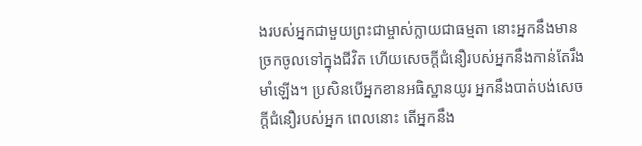ងរបស់អ្នកជាមួយព្រះជាម្ចាស់ក្លាយជាធម្មតា នោះអ្នកនឹងមានច្រកចូលទៅក្នុងជីវិត ហើយសេចក្តីជំនឿរបស់អ្នកនឹងកាន់តែរឹងមាំឡើង។ ប្រសិនបើអ្នកខានអធិស្ឋានយូរ អ្នកនឹងបាត់បង់សេចក្តីជំនឿរបស់អ្នក ពេលនោះ តើអ្នកនឹង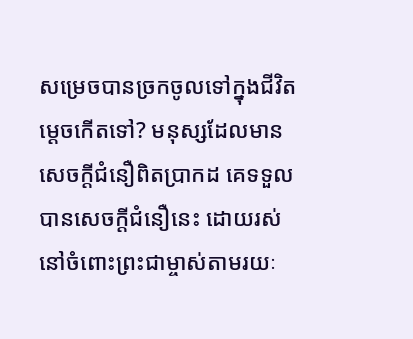សម្រេចបានច្រកចូលទៅក្នុងជីវិតម្ដេចកើតទៅ? មនុស្សដែលមានសេចក្តីជំនឿពិតប្រាកដ គេទទួលបានសេចក្តីជំនឿនេះ ដោយរស់នៅចំពោះព្រះជាម្ចាស់តាមរយៈ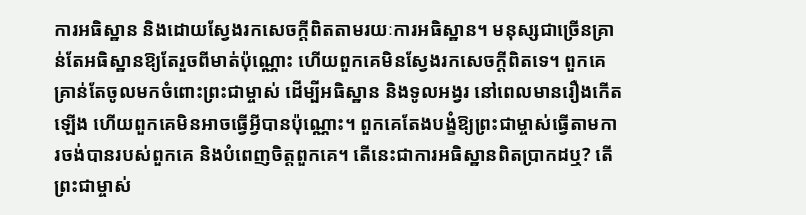ការអធិស្ឋាន និងដោយស្វែងរកសេចក្តីពិតតាមរយៈការអធិស្ឋាន។ មនុស្សជាច្រើនគ្រាន់តែអធិស្ឋានឱ្យតែរួចពីមាត់ប៉ុណ្ណោះ ហើយពួកគេមិនស្វែងរកសេចក្តីពិតទេ។ ពួកគេគ្រាន់តែចូលមកចំពោះព្រះជាម្ចាស់ ដើម្បីអធិស្ឋាន និងទូលអង្វរ នៅពេលមានរឿងកើតឡើង ហើយពួកគេមិនអាចធ្វើអ្វីបានប៉ុណ្ណោះ។ ពួកគេតែងបង្ខំឱ្យព្រះជាម្ចាស់ធ្វើតាមការចង់បានរបស់ពួកគេ និងបំពេញចិត្តពួកគេ។ តើនេះជាការអធិស្ឋានពិតប្រាកដឬ? តើព្រះជាម្ចាស់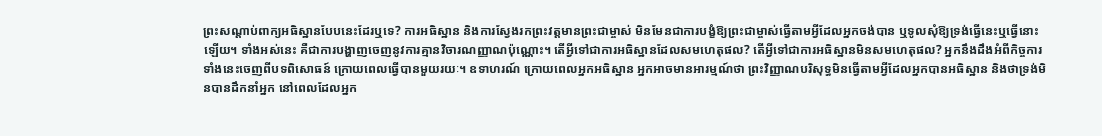ព្រះសណ្ដាប់ពាក្យអធិស្ឋានបែបនេះដែរឬទេ? ការអធិស្ឋាន និងការស្វែងរកព្រះវត្តមានព្រះជាម្ចាស់ មិនមែនជាការបង្ខំឱ្យព្រះជាម្ចាស់ធ្វើតាមអ្វីដែលអ្នកចង់បាន ឬទូលសុំឱ្យទ្រង់ធ្វើនេះឬធ្វើនោះឡើយ។ ទាំងអស់នេះ គឺជាការបង្ហាញចេញនូវការគ្មានវិចារណញ្ញាណប៉ុណ្ណោះ។ តើអ្វីទៅជាការអធិស្ឋានដែលសមហេតុផល? តើអ្វីទៅជាការអធិស្ឋានមិនសមហេតុផល? អ្នកនឹងដឹងអំពីកិច្ចការទាំងនេះចេញពីបទពិសោធន៍ ក្រោយពេលធ្វើបានមួយរយៈ។ ឧទាហរណ៍ ក្រោយពេលអ្នកអធិស្ឋាន អ្នកអាចមានអារម្មណ៍ថា ព្រះវិញ្ញាណបរិសុទ្ធមិនធ្វើតាមអ្វីដែលអ្នកបានអធិស្ឋាន និងថាទ្រង់មិនបានដឹកនាំអ្នក នៅពេលដែលអ្នក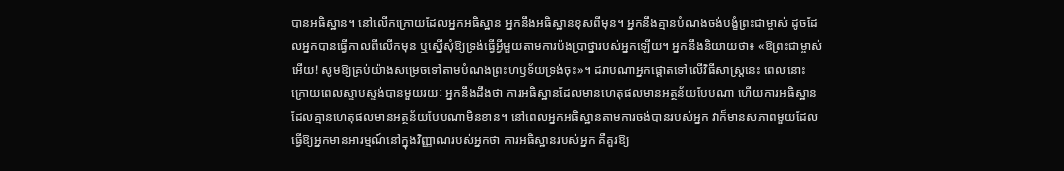បានអធិស្ឋាន។ នៅលើកក្រោយដែលអ្នកអធិស្ឋាន អ្នកនឹងអធិស្ឋានខុសពីមុន។ អ្នកនឹងគ្មានបំណងចង់បង្ខំព្រះជាម្ចាស់ ដូចដែលអ្នកបានធ្វើកាលពីលើកមុន ឬស្នើសុំឱ្យទ្រង់ធ្វើអ្វីមួយតាមការប៉ងប្រាថ្នារបស់អ្នកឡើយ។ អ្នកនឹងនិយាយថា៖ «ឱព្រះជាម្ចាស់អើយ! សូមឱ្យគ្រប់យ៉ាងសម្រេចទៅតាមបំណងព្រះហឫទ័យទ្រង់ចុះ»។ ដរាបណាអ្នកផ្ដោតទៅលើវិធីសាស្ត្រនេះ ពេលនោះ ក្រោយពេលស្ទាបស្ទង់បានមួយរយៈ អ្នកនឹងដឹងថា ការអធិស្ឋានដែលមានហេតុផលមានអត្ថន័យបែបណា ហើយការអធិស្ឋានដែលគ្មានហេតុផលមានអត្ថន័យបែបណាមិនខាន។ នៅពេលអ្នកអធិស្ឋានតាមការចង់បានរបស់អ្នក វាក៏មានសភាពមួយដែលធ្វើឱ្យអ្នកមានអារម្មណ៍នៅក្នុងវិញ្ញាណរបស់អ្នកថា ការអធិស្ឋានរបស់អ្នក គឺគួរឱ្យ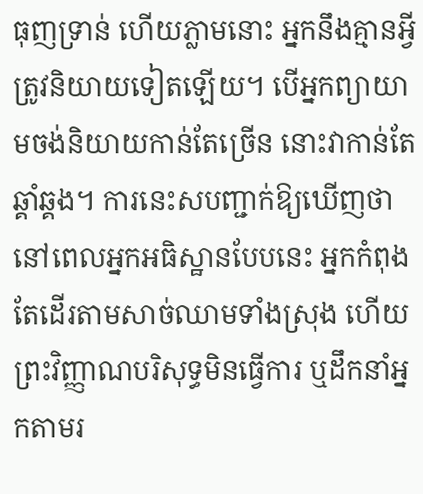ធុញទ្រាន់ ហើយភ្លាមនោះ អ្នកនឹងគ្មានអ្វីត្រូវនិយាយទៀតឡើយ។ បើអ្នកព្យាយាមចង់និយាយកាន់តែច្រើន នោះវាកាន់តែឆ្គាំឆ្គង។ ការនេះសបញ្ជាក់ឱ្យឃើញថា នៅពេលអ្នកអធិស្ឋានបែបនេះ អ្នកកំពុងតែដើរតាមសាច់ឈាមទាំងស្រុង ហើយព្រះវិញ្ញាណបរិសុទ្ធមិនធ្វើការ ឬដឹកនាំអ្នកតាមរ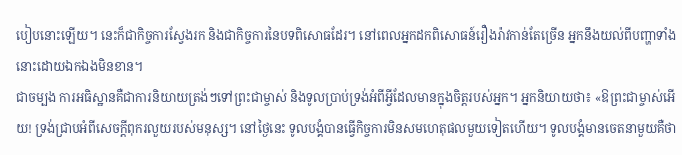បៀបនោះឡើយ។ នេះក៏ជាកិច្ចការស្វែងរក និងជាកិច្ចការនៃបទពិសោធដែរ។ នៅពេលអ្នកដកពិសោធន៍រឿងរ៉ាវកាន់តែច្រើន អ្នកនឹងយល់ពីបញ្ហាទាំងនោះដោយឯកឯងមិនខាន។
ជាចម្បង ការអធិស្ឋានគឺជាការនិយាយត្រង់ៗទៅព្រះជាម្ចាស់ និងទូលប្រាប់ទ្រង់អំពីអ្វីដែលមានក្នុងចិត្តរបស់អ្នក។ អ្នកនិយាយថា៖ «ឱព្រះជាម្ចាស់អើយ! ទ្រង់ជ្រាបអំពីសេចក្តីពុករលួយរបស់មនុស្ស។ នៅថ្ងៃនេះ ទូលបង្គំបានធ្វើកិច្ចការមិនសមហេតុផលមួយទៀតហើយ។ ទូលបង្គំមានចេតនាមួយគឺថា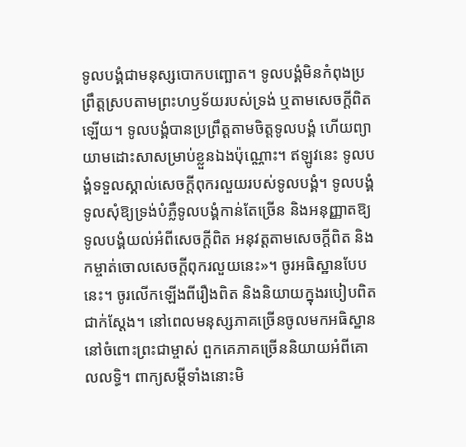ទូលបង្គំជាមនុស្សបោកបញ្ឆោត។ ទូលបង្គំមិនកំពុងប្រព្រឹត្តស្របតាមព្រះហឫទ័យរបស់ទ្រង់ ឬតាមសេចក្តីពិតឡើយ។ ទូលបង្គំបានប្រព្រឹត្តតាមចិត្តទូលបង្គំ ហើយព្យាយាមដោះសាសម្រាប់ខ្លួនឯងប៉ុណ្ណោះ។ ឥឡូវនេះ ទូលបង្គំទទួលស្គាល់សេចក្តីពុករលួយរបស់ទូលបង្គំ។ ទូលបង្គំទូលសុំឱ្យទ្រង់បំភ្លឺទូលបង្គំកាន់តែច្រើន និងអនុញ្ញាតឱ្យទូលបង្គំយល់អំពីសេចក្តីពិត អនុវត្តតាមសេចក្តីពិត និងកម្ចាត់ចោលសេចក្តីពុករលួយនេះ»។ ចូរអធិស្ឋានបែបនេះ។ ចូរលើកឡើងពីរឿងពិត និងនិយាយក្នុងរបៀបពិតជាក់ស្ដែង។ នៅពេលមនុស្សភាគច្រើនចូលមកអធិស្ឋាននៅចំពោះព្រះជាម្ចាស់ ពួកគេភាគច្រើននិយាយអំពីគោលលទ្ធិ។ ពាក្យសម្ដីទាំងនោះមិ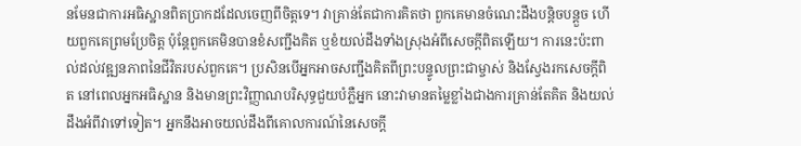នមែនជាការអធិស្ឋានពិតប្រាកដដែលចេញពីចិត្តទេ។ វាគ្រាន់តែជាការគិតថា ពួកគេមានចំណេះដឹងបន្តិចបន្តួច ហើយពួកគេព្រមប្រែចិត្ត ប៉ុន្តែពួកគេមិនបានខំសញ្ជឹងគិត ឬខំយល់ដឹងទាំងស្រុងអំពីសេចក្តីពិតឡើយ។ ការនេះប៉ះពាល់ដល់វឌ្ឍនភាពនៃជីវិតរបស់ពួកគេ។ ប្រសិនបើអ្នកអាចសញ្ជឹងគិតពីព្រះបន្ទូលព្រះជាម្ចាស់ និងស្វែងរកសេចក្តីពិត នៅពេលអ្នកអធិស្ឋាន និងមានព្រះវិញ្ញាណបរិសុទ្ធជួយបំភ្លឺអ្នក នោះវាមានតម្លៃខ្លាំងជាងការគ្រាន់តែគិត និងយល់ដឹងអំពីវាទៅទៀត។ អ្នកនឹងអាចយល់ដឹងពីគោលការណ៍នៃសេចក្តី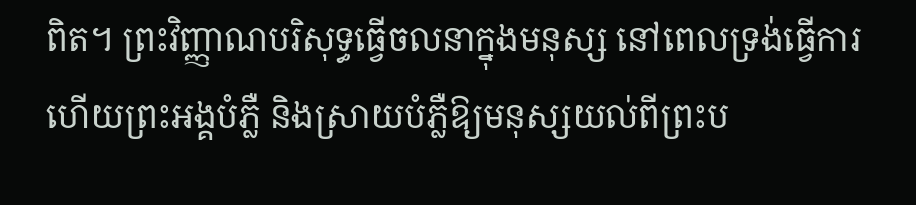ពិត។ ព្រះវិញ្ញាណបរិសុទ្ធធ្វើចលនាក្នុងមនុស្ស នៅពេលទ្រង់ធ្វើការ ហើយព្រះអង្គបំភ្លឺ និងស្រាយបំភ្លឺឱ្យមនុស្សយល់ពីព្រះប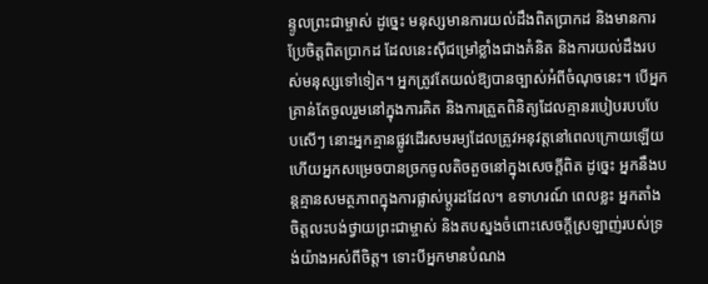ន្ទូលព្រះជាម្ចាស់ ដូច្នេះ មនុស្សមានការយល់ដឹងពិតប្រាកដ និងមានការប្រែចិត្តពិតប្រាកដ ដែលនេះស៊ីជម្រៅខ្លាំងជាងគំនិត និងការយល់ដឹងរបស់មនុស្សទៅទៀត។ អ្នកត្រូវតែយល់ឱ្យបានច្បាស់អំពីចំណុចនេះ។ បើអ្នកគ្រាន់តែចូលរួមនៅក្នុងការគិត និងការត្រួតពិនិត្យដែលគ្មានរបៀបរបបបែបសើៗ នោះអ្នកគ្មានផ្លូវដើរសមរម្យដែលត្រូវអនុវត្តនៅពេលក្រោយឡើយ ហើយអ្នកសម្រេចបានច្រកចូលតិចតួចនៅក្នុងសេចក្តីពិត ដូច្នេះ អ្នកនឹងបន្តគ្មានសមត្ថភាពក្នុងការផ្លាស់ប្ដូរដដែល។ ឧទាហរណ៍ ពេលខ្លះ អ្នកតាំងចិត្តលះបង់ថ្វាយព្រះជាម្ចាស់ និងតបស្នងចំពោះសេចក្តីស្រឡាញ់របស់ទ្រង់យ៉ាងអស់ពីចិត្ត។ ទោះបីអ្នកមានបំណង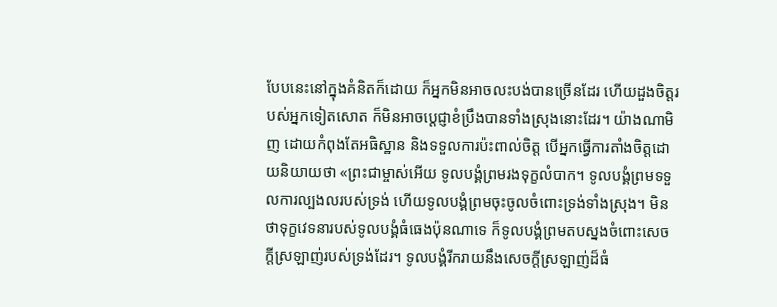បែបនេះនៅក្នុងគំនិតក៏ដោយ ក៏អ្នកមិនអាចលះបង់បានច្រើនដែរ ហើយដួងចិត្តរបស់អ្នកទៀតសោត ក៏មិនអាចប្ដេជ្ញាខំប្រឹងបានទាំងស្រុងនោះដែរ។ យ៉ាងណាមិញ ដោយកំពុងតែអធិស្ឋាន និងទទួលការប៉ះពាល់ចិត្ត បើអ្នកធ្វើការតាំងចិត្តដោយនិយាយថា «ព្រះជាម្ចាស់អើយ ទូលបង្គំព្រមរងទុក្ខលំបាក។ ទូលបង្គំព្រមទទួលការល្បងលរបស់ទ្រង់ ហើយទូលបង្គំព្រមចុះចូលចំពោះទ្រង់ទាំងស្រុង។ មិនថាទុក្ខវេទនារបស់ទូលបង្គំធំធេងប៉ុនណាទេ ក៏ទូលបង្គំព្រមតបស្នងចំពោះសេចក្តីស្រឡាញ់របស់ទ្រង់ដែរ។ ទូលបង្គំរីករាយនឹងសេចក្តីស្រឡាញ់ដ៏ធំ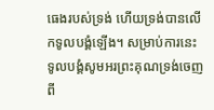ធេងរបស់ទ្រង់ ហើយទ្រង់បានលើកទូលបង្គំឡើង។ សម្រាប់ការនេះ ទូលបង្គំសូមអរព្រះគុណទ្រង់ចេញពី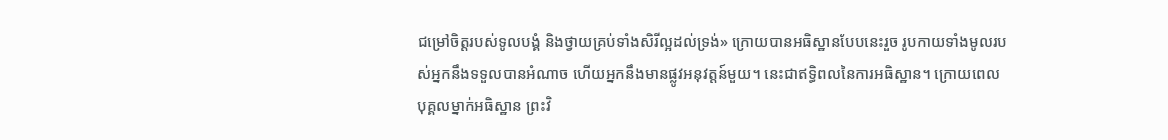ជម្រៅចិត្តរបស់ទូលបង្គំ និងថ្វាយគ្រប់ទាំងសិរីល្អដល់ទ្រង់» ក្រោយបានអធិស្ឋានបែបនេះរួច រូបកាយទាំងមូលរបស់អ្នកនឹងទទួលបានអំណាច ហើយអ្នកនឹងមានផ្លូវអនុវត្តន៍មួយ។ នេះជាឥទ្ធិពលនៃការអធិស្ឋាន។ ក្រោយពេលបុគ្គលម្នាក់អធិស្ឋាន ព្រះវិ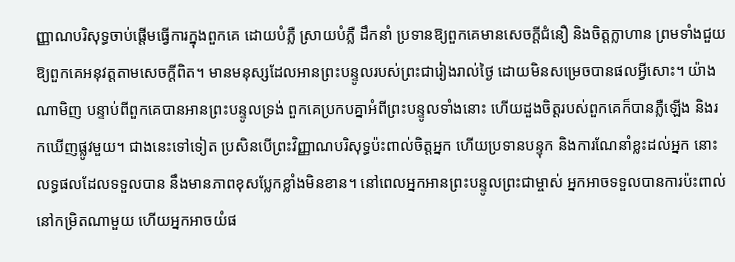ញ្ញាណបរិសុទ្ធចាប់ផ្ដើមធ្វើការក្នុងពួកគេ ដោយបំភ្លឺ ស្រាយបំភ្លឺ ដឹកនាំ ប្រទានឱ្យពួកគេមានសេចក្តីជំនឿ និងចិត្តក្លាហាន ព្រមទាំងជួយឱ្យពួកគេអនុវត្តតាមសេចក្តីពិត។ មានមនុស្សដែលអានព្រះបន្ទូលរបស់ព្រះជារៀងរាល់ថ្ងៃ ដោយមិនសម្រេចបានផលអ្វីសោះ។ យ៉ាងណាមិញ បន្ទាប់ពីពួកគេបានអានព្រះបន្ទូលទ្រង់ ពួកគេប្រកបគ្នាអំពីព្រះបន្ទូលទាំងនោះ ហើយដួងចិត្តរបស់ពួកគេក៏បានភ្លឺឡើង និងរកឃើញផ្លូវមួយ។ ជាងនេះទៅទៀត ប្រសិនបើព្រះវិញ្ញាណបរិសុទ្ធប៉ះពាល់ចិត្តអ្នក ហើយប្រទានបន្ទុក និងការណែនាំខ្លះដល់អ្នក នោះលទ្ធផលដែលទទួលបាន នឹងមានភាពខុសប្លែកខ្លាំងមិនខាន។ នៅពេលអ្នកអានព្រះបន្ទូលព្រះជាម្ចាស់ អ្នកអាចទទួលបានការប៉ះពាល់នៅកម្រិតណាមួយ ហើយអ្នកអាចយំផ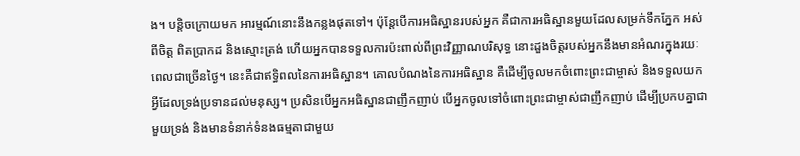ង។ បន្តិចក្រោយមក អារម្មណ៍នោះនឹងកន្លងផុតទៅ។ ប៉ុន្តែបើការអធិស្ឋានរបស់អ្នក គឺជាការអធិស្ឋានមួយដែលសម្រក់ទឹកភ្នែក អស់ពីចិត្ត ពិតប្រាកដ និងស្មោះត្រង់ ហើយអ្នកបានទទួលការប៉ះពាល់ពីព្រះវិញ្ញាណបរិសុទ្ធ នោះដួងចិត្តរបស់អ្នកនឹងមានអំណរក្នុងរយៈពេលជាច្រើនថ្ងៃ។ នេះគឺជាឥទ្ធិពលនៃការអធិស្ឋាន។ គោលបំណងនៃការអធិស្ឋាន គឺដើម្បីចូលមកចំពោះព្រះជាម្ចាស់ និងទទួលយកអ្វីដែលទ្រង់ប្រទានដល់មនុស្ស។ ប្រសិនបើអ្នកអធិស្ឋានជាញឹកញាប់ បើអ្នកចូលទៅចំពោះព្រះជាម្ចាស់ជាញឹកញាប់ ដើម្បីប្រកបគ្នាជាមួយទ្រង់ និងមានទំនាក់ទំនងធម្មតាជាមួយ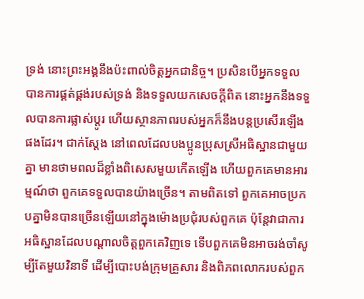ទ្រង់ នោះព្រះអង្គនឹងប៉ះពាល់ចិត្តអ្នកជានិច្ច។ ប្រសិនបើអ្នកទទួលបានការផ្គត់ផ្គង់របស់ទ្រង់ និងទទួលយកសេចក្តីពិត នោះអ្នកនឹងទទួលបានការផ្លាស់ប្ដូរ ហើយស្ថានភាពរបស់អ្នកក៏នឹងបន្តប្រសើរឡើងផងដែរ។ ជាក់ស្ដែង នៅពេលដែលបងប្អូនប្រុសស្រីអធិស្ឋានជាមួយគ្នា មានថាមពលដ៏ខ្លាំងពិសេសមួយកើតឡើង ហើយពួកគេមានអារម្មណ៍ថា ពួកគេទទួលបានយ៉ាងច្រើន។ តាមពិតទៅ ពួកគេអាចប្រកបគ្នាមិនបានច្រើនឡើយនៅក្នុងម៉ោងប្រជុំរបស់ពួកគេ ប៉ុន្តែវាជាការអធិស្ឋានដែលបណ្ដាលចិត្តពួកគេវិញទេ ទើបពួកគេមិនអាចរង់ចាំសូម្បីតែមួយវិនាទី ដើម្បីបោះបង់ក្រុមគ្រួសារ និងពិភពលោករបស់ពួក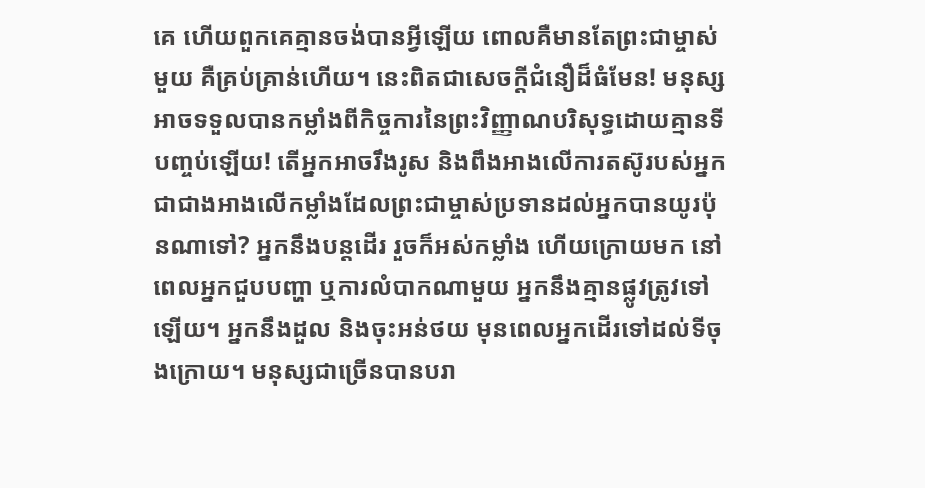គេ ហើយពួកគេគ្មានចង់បានអ្វីឡើយ ពោលគឺមានតែព្រះជាម្ចាស់មួយ គឺគ្រប់គ្រាន់ហើយ។ នេះពិតជាសេចក្តីជំនឿដ៏ធំមែន! មនុស្សអាចទទួលបានកម្លាំងពីកិច្ចការនៃព្រះវិញ្ញាណបរិសុទ្ធដោយគ្មានទីបញ្ចប់ឡើយ! តើអ្នកអាចរឹងរូស និងពឹងអាងលើការតស៊ូរបស់អ្នក ជាជាងអាងលើកម្លាំងដែលព្រះជាម្ចាស់ប្រទានដល់អ្នកបានយូរប៉ុនណាទៅ? អ្នកនឹងបន្តដើរ រួចក៏អស់កម្លាំង ហើយក្រោយមក នៅពេលអ្នកជួបបញ្ហា ឬការលំបាកណាមួយ អ្នកនឹងគ្មានផ្លូវត្រូវទៅឡើយ។ អ្នកនឹងដួល និងចុះអន់ថយ មុនពេលអ្នកដើរទៅដល់ទីចុងក្រោយ។ មនុស្សជាច្រើនបានបរា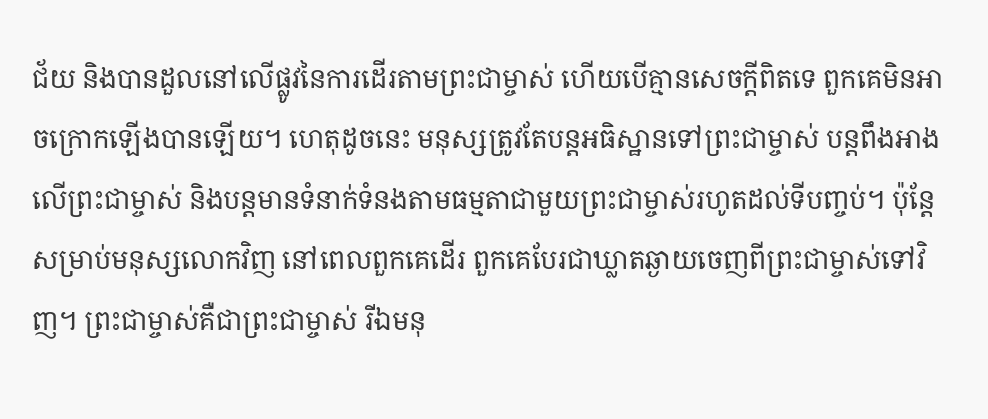ជ័យ និងបានដួលនៅលើផ្លូវនៃការដើរតាមព្រះជាម្ចាស់ ហើយបើគ្មានសេចក្តីពិតទេ ពួកគេមិនអាចក្រោកឡើងបានឡើយ។ ហេតុដូចនេះ មនុស្សត្រូវតែបន្តអធិស្ឋានទៅព្រះជាម្ចាស់ បន្តពឹងអាងលើព្រះជាម្ចាស់ និងបន្តមានទំនាក់ទំនងតាមធម្មតាជាមួយព្រះជាម្ចាស់រហូតដល់ទីបញ្ចប់។ ប៉ុន្តែសម្រាប់មនុស្សលោកវិញ នៅពេលពួកគេដើរ ពួកគេបែរជាឃ្លាតឆ្ងាយចេញពីព្រះជាម្ចាស់ទៅវិញ។ ព្រះជាម្ចាស់គឺជាព្រះជាម្ចាស់ រីឯមនុ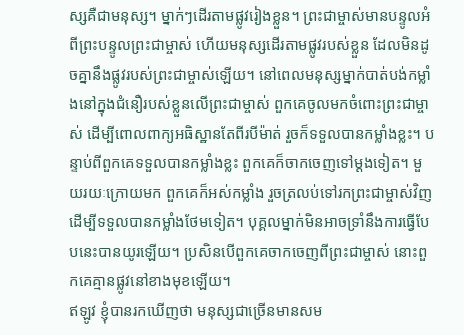ស្សគឺជាមនុស្ស។ ម្នាក់ៗដើរតាមផ្លូវរៀងខ្លួន។ ព្រះជាម្ចាស់មានបន្ទូលអំពីព្រះបន្ទូលព្រះជាម្ចាស់ ហើយមនុស្សដើរតាមផ្លូវរបស់ខ្លួន ដែលមិនដូចគ្នានឹងផ្លូវរបស់ព្រះជាម្ចាស់ឡើយ។ នៅពេលមនុស្សម្នាក់បាត់បង់កម្លាំងនៅក្នុងជំនឿរបស់ខ្លួនលើព្រះជាម្ចាស់ ពួកគេចូលមកចំពោះព្រះជាម្ចាស់ ដើម្បីពោលពាក្យអធិស្ឋានតែពីរបីម៉ាត់ រួចក៏ទទួលបានកម្លាំងខ្លះ។ បន្ទាប់ពីពួកគេទទួលបានកម្លាំងខ្លះ ពួកគេក៏ចាកចេញទៅម្ដងទៀត។ មួយរយៈក្រោយមក ពួកគេក៏អស់កម្លាំង រួចត្រលប់ទៅរកព្រះជាម្ចាស់វិញ ដើម្បីទទួលបានកម្លាំងថែមទៀត។ បុគ្គលម្នាក់មិនអាចទ្រាំនឹងការធ្វើបែបនេះបានយូរឡើយ។ ប្រសិនបើពួកគេចាកចេញពីព្រះជាម្ចាស់ នោះពួកគេគ្មានផ្លូវនៅខាងមុខឡើយ។
ឥឡូវ ខ្ញុំបានរកឃើញថា មនុស្សជាច្រើនមានសម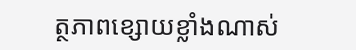ត្ថភាពខ្សោយខ្លាំងណាស់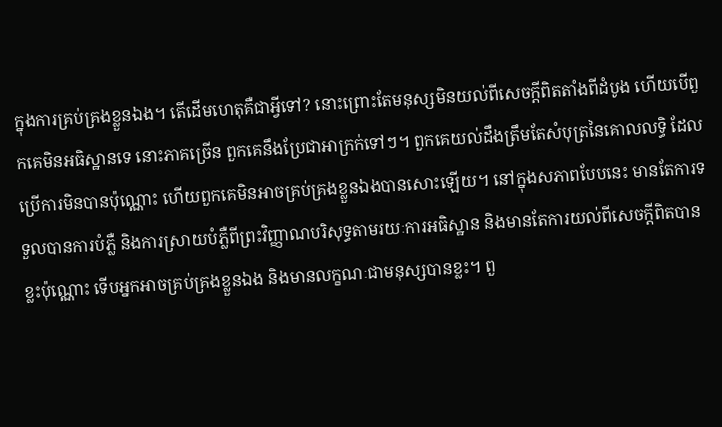ក្នុងការគ្រប់គ្រងខ្លួនឯង។ តើដើមហេតុគឺជាអ្វីទៅ? នោះព្រោះតែមនុស្សមិនយល់ពីសេចក្តីពិតតាំងពីដំបូង ហើយបើពួកគេមិនអធិស្ឋានទេ នោះភាគច្រើន ពួកគេនឹងប្រែជាអាក្រក់ទៅៗ។ ពួកគេយល់ដឹងត្រឹមតែសំបុត្រនៃគោលលទ្ធិ ដែលប្រើការមិនបានប៉ុណ្ណោះ ហើយពួកគេមិនអាចគ្រប់គ្រងខ្លួនឯងបានសោះឡើយ។ នៅក្នុងសភាពបែបនេះ មានតែការទទួលបានការបំភ្លឺ និងការស្រាយបំភ្លឺពីព្រះវិញ្ញាណបរិសុទ្ធតាមរយៈការអធិស្ឋាន និងមានតែការយល់ពីសេចក្តីពិតបានខ្លះប៉ុណ្ណោះ ទើបអ្នកអាចគ្រប់គ្រងខ្លួនឯង និងមានលក្ខណៈជាមនុស្សបានខ្លះ។ ពួ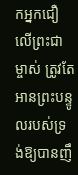កអ្នកជឿលើព្រះជាម្ចាស់ ត្រូវតែអានព្រះបន្ទូលរបស់ទ្រង់ឱ្យបានញឹ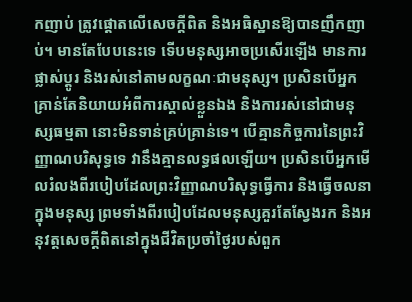កញាប់ ត្រូវផ្ដោតលើសេចក្តីពិត និងអធិស្ឋានឱ្យបានញឹកញាប់។ មានតែបែបនេះទេ ទើបមនុស្សអាចប្រសើរឡើង មានការផ្លាស់ប្ដូរ និងរស់នៅតាមលក្ខណៈជាមនុស្ស។ ប្រសិនបើអ្នកគ្រាន់តែនិយាយអំពីការស្គាល់ខ្លួនឯង និងការរស់នៅជាមនុស្សធម្មតា នោះមិនទាន់គ្រប់គ្រាន់ទេ។ បើគ្មានកិច្ចការនៃព្រះវិញ្ញាណបរិសុទ្ធទេ វានឹងគ្មានលទ្ធផលឡើយ។ ប្រសិនបើអ្នកមើលរំលងពីរបៀបដែលព្រះវិញ្ញាណបរិសុទ្ធធ្វើការ និងធ្វើចលនាក្នុងមនុស្ស ព្រមទាំងពីរបៀបដែលមនុស្សគួរតែស្វែងរក និងអនុវត្តសេចក្តីពិតនៅក្នុងជីវិតប្រចាំថ្ងៃរបស់ពួក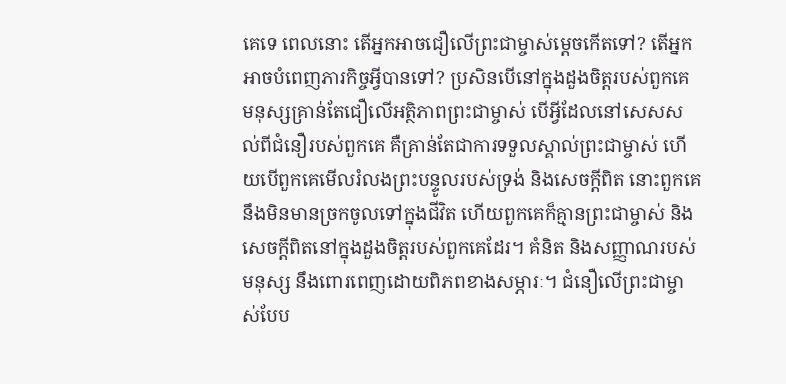គេទេ ពេលនោះ តើអ្នកអាចជឿលើព្រះជាម្ចាស់ម្ដេចកើតទៅ? តើអ្នកអាចបំពេញភារកិច្ចអ្វីបានទៅ? ប្រសិនបើនៅក្នុងដួងចិត្តរបស់ពួកគេ មនុស្សគ្រាន់តែជឿលើអត្ថិភាពព្រះជាម្ចាស់ បើអ្វីដែលនៅសេសសល់ពីជំនឿរបស់ពួកគេ គឺគ្រាន់តែជាការទទួលស្គាល់ព្រះជាម្ចាស់ ហើយបើពួកគេមើលរំលងព្រះបន្ទូលរបស់ទ្រង់ និងសេចក្តីពិត នោះពួកគេនឹងមិនមានច្រកចូលទៅក្នុងជីវិត ហើយពួកគេក៏គ្មានព្រះជាម្ចាស់ និងសេចក្តីពិតនៅក្នុងដួងចិត្តរបស់ពួកគេដែរ។ គំនិត និងសញ្ញាណរបស់មនុស្ស នឹងពោរពេញដោយពិភពខាងសម្ភារៈ។ ជំនឿលើព្រះជាម្ចាស់បែប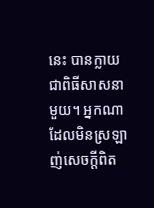នេះ បានក្លាយជាពិធីសាសនាមួយ។ អ្នកណាដែលមិនស្រឡាញ់សេចក្តីពិត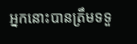អ្នកនោះបានត្រឹមទទួ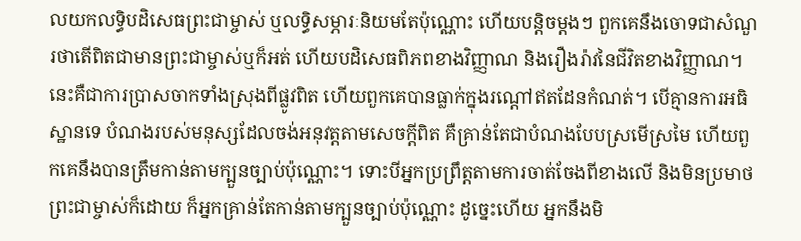លយកលទ្ធិបដិសេធព្រះជាម្ចាស់ ឬលទ្ធិសម្ភារៈនិយមតែប៉ុណ្ណោះ ហើយបន្តិចម្ដងៗ ពួកគេនឹងចោទជាសំណួរថាតើពិតជាមានព្រះជាម្ចាស់ឬក៏អត់ ហើយបដិសេធពិភពខាងវិញ្ញាណ និងរឿងរ៉ាវនៃជីវិតខាងវិញ្ញាណ។ នេះគឺជាការប្រាសចាកទាំងស្រុងពីផ្លូវពិត ហើយពួកគេបានធ្លាក់ក្នុងរណ្ដៅឥតដែនកំណត់។ បើគ្មានការអធិស្ឋានទេ បំណងរបស់មនុស្សដែលចង់អនុវត្តតាមសេចក្តីពិត គឺគ្រាន់តែជាបំណងបែបស្រមើស្រមៃ ហើយពួកគេនឹងបានត្រឹមកាន់តាមក្បួនច្បាប់ប៉ុណ្ណោះ។ ទោះបីអ្នកប្រព្រឹត្តតាមការចាត់ចែងពីខាងលើ និងមិនប្រមាថព្រះជាម្ចាស់ក៏ដោយ ក៏អ្នកគ្រាន់តែកាន់តាមក្បួនច្បាប់ប៉ុណ្ណោះ ដូច្នេះហើយ អ្នកនឹងមិ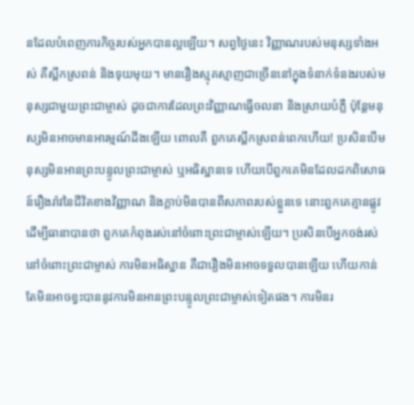នដែលបំពេញភារកិច្ចរបស់អ្នកបានល្អឡើយ។ សព្វថ្ងៃនេះ វិញ្ញាណរបស់មនុស្សទាំងអស់ គឺស្ពឹកស្រពន់ និងទុយមុយ។ មានរឿងស្មុគស្មាញជាច្រើននៅក្នុងទំនាក់ទំនងរបស់មនុស្សជាមួយព្រះជាម្ចាស់ ដូចជាការដែលព្រះវិញ្ញាណធ្វើចលនា និងស្រាយបំភ្លឺ ប៉ុន្តែមនុស្សមិនអាចមានអារម្មណ៍ដឹងឡើយ ពោលគឺ ពួកគេស្ពឹកស្រពន់ពេកហើយ! ប្រសិនបើមនុស្សមិនអានព្រះបន្ទូលព្រះជាម្ចាស់ ឬអធិស្ឋានទេ ហើយបើពួកគេមិនដែលដកពិសោធន៍រឿងរ៉ាវនៃជីវិតខាងវិញ្ញាណ និងក្ដាប់មិនបានពីសភាពរបស់ខ្លួនទេ នោះពួកគេគ្មានផ្លូវ ដើម្បីធានាបានថា ពួកគេកំពុងរស់នៅចំពោះព្រះជាម្ចាស់ឡើយ។ ប្រសិនបើអ្នកចង់រស់នៅចំពោះព្រះជាម្ចាស់ ការមិនអធិស្ឋាន គឺជារឿងមិនអាចទទួលបានឡើយ ហើយកាន់តែមិនអាចខ្វះបាននូវការមិនអានព្រះបន្ទូលព្រះជាម្ចាស់ទៀតផង។ ការមិនរ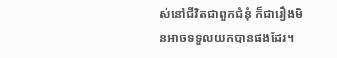ស់នៅជីវិតជាពួកជំនុំ ក៏ជារឿងមិនអាចទទួលយកបានផងដែរ។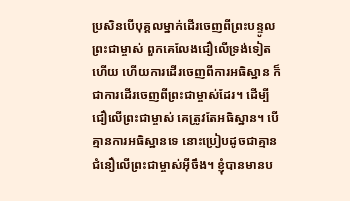ប្រសិនបើបុគ្គលម្នាក់ដើរចេញពីព្រះបន្ទូលព្រះជាម្ចាស់ ពួកគេលែងជឿលើទ្រង់ទៀតហើយ ហើយការដើរចេញពីការអធិស្ឋាន ក៏ជាការដើរចេញពីព្រះជាម្ចាស់ដែរ។ ដើម្បីជឿលើព្រះជាម្ចាស់ គេត្រូវតែអធិស្ឋាន។ បើគ្មានការអធិស្ឋានទេ នោះប្រៀបដូចជាគ្មានជំនឿលើព្រះជាម្ចាស់អ៊ីចឹង។ ខ្ញុំបានមានប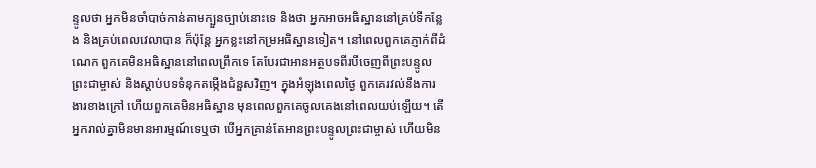ន្ទូលថា អ្នកមិនចាំបាច់កាន់តាមក្បួនច្បាប់នោះទេ និងថា អ្នកអាចអធិស្ឋាននៅគ្រប់ទីកន្លែង និងគ្រប់ពេលវេលាបាន ក៏ប៉ុន្តែ អ្នកខ្លះនៅកម្រអធិស្ឋានទៀត។ នៅពេលពួកគេភ្ញាក់ពីដំណេក ពួកគេមិនអធិស្ឋាននៅពេលព្រឹកទេ តែបែរជាអានអត្ថបទពីរបីចេញពីព្រះបន្ទូលព្រះជាម្ចាស់ និងស្ដាប់បទទំនុកតម្កើងជំនួសវិញ។ ក្នុងអំឡុងពេលថ្ងៃ ពួកគេរវល់នឹងការងារខាងក្រៅ ហើយពួកគេមិនអធិស្ឋាន មុនពេលពួកគេចូលគេងនៅពេលយប់ឡើយ។ តើអ្នករាល់គ្នាមិនមានអារម្មណ៍ទេឬថា បើអ្នកគ្រាន់តែអានព្រះបន្ទូលព្រះជាម្ចាស់ ហើយមិន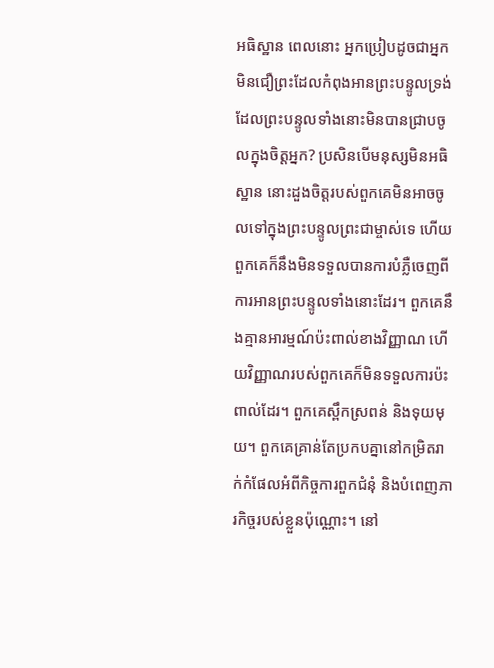អធិស្ឋាន ពេលនោះ អ្នកប្រៀបដូចជាអ្នកមិនជឿព្រះដែលកំពុងអានព្រះបន្ទូលទ្រង់ ដែលព្រះបន្ទូលទាំងនោះមិនបានជ្រាបចូលក្នុងចិត្តអ្នក? ប្រសិនបើមនុស្សមិនអធិស្ឋាន នោះដួងចិត្តរបស់ពួកគេមិនអាចចូលទៅក្នុងព្រះបន្ទូលព្រះជាម្ចាស់ទេ ហើយពួកគេក៏នឹងមិនទទួលបានការបំភ្លឺចេញពីការអានព្រះបន្ទូលទាំងនោះដែរ។ ពួកគេនឹងគ្មានអារម្មណ៍ប៉ះពាល់ខាងវិញ្ញាណ ហើយវិញ្ញាណរបស់ពួកគេក៏មិនទទួលការប៉ះពាល់ដែរ។ ពួកគេស្ពឹកស្រពន់ និងទុយមុយ។ ពួកគេគ្រាន់តែប្រកបគ្នានៅកម្រិតរាក់កំផែលអំពីកិច្ចការពួកជំនុំ និងបំពេញភារកិច្ចរបស់ខ្លួនប៉ុណ្ណោះ។ នៅ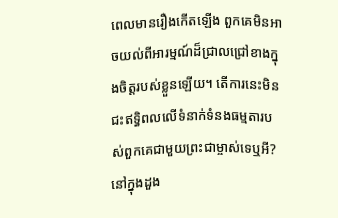ពេលមានរឿងកើតឡើង ពួកគេមិនអាចយល់ពីអារម្មណ៍ដ៏ជ្រាលជ្រៅខាងក្នុងចិត្តរបស់ខ្លួនឡើយ។ តើការនេះមិនជះឥទ្ធិពលលើទំនាក់ទំនងធម្មតារបស់ពួកគេជាមួយព្រះជាម្ចាស់ទេឬអី? នៅក្នុងដួង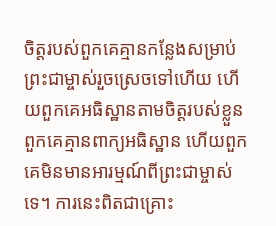ចិត្តរបស់ពួកគេគ្មានកន្លែងសម្រាប់ព្រះជាម្ចាស់រួចស្រេចទៅហើយ ហើយពួកគេអធិស្ឋានតាមចិត្តរបស់ខ្លួន ពួកគេគ្មានពាក្យអធិស្ឋាន ហើយពួកគេមិនមានអារម្មណ៍ពីព្រះជាម្ចាស់ទេ។ ការនេះពិតជាគ្រោះ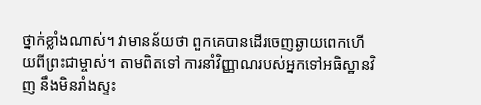ថ្នាក់ខ្លាំងណាស់។ វាមានន័យថា ពួកគេបានដើរចេញឆ្ងាយពេកហើយពីព្រះជាម្ចាស់។ តាមពិតទៅ ការនាំវិញ្ញាណរបស់អ្នកទៅអធិស្ឋានវិញ នឹងមិនរាំងស្ទះ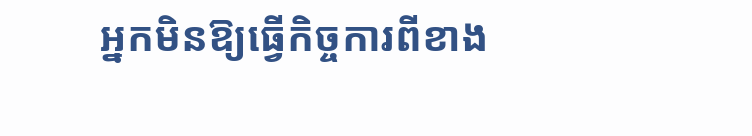អ្នកមិនឱ្យធ្វើកិច្ចការពីខាង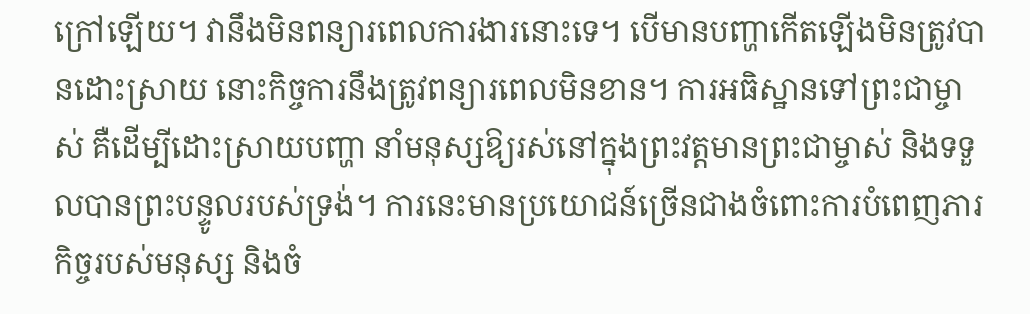ក្រៅឡើយ។ វានឹងមិនពន្យារពេលការងារនោះទេ។ បើមានបញ្ហាកើតឡើងមិនត្រូវបានដោះស្រាយ នោះកិច្ចការនឹងត្រូវពន្យារពេលមិនខាន។ ការអធិស្ឋានទៅព្រះជាម្ចាស់ គឺដើម្បីដោះស្រាយបញ្ហា នាំមនុស្សឱ្យរស់នៅក្នុងព្រះវត្តមានព្រះជាម្ចាស់ និងទទួលបានព្រះបន្ទូលរបស់ទ្រង់។ ការនេះមានប្រយោជន៍ច្រើនជាងចំពោះការបំពេញភារកិច្ចរបស់មនុស្ស និងចំ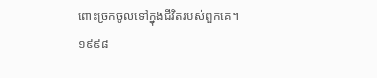ពោះច្រកចូលទៅក្នុងជីវិតរបស់ពួកគេ។
១៩៩៨